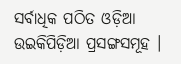ସର୍ବାଧିକ ପଠିତ ଓଡ଼ିଆ ଉଇକିପିଡ଼ିଆ ପ୍ରସଙ୍ଗସମୂହ ।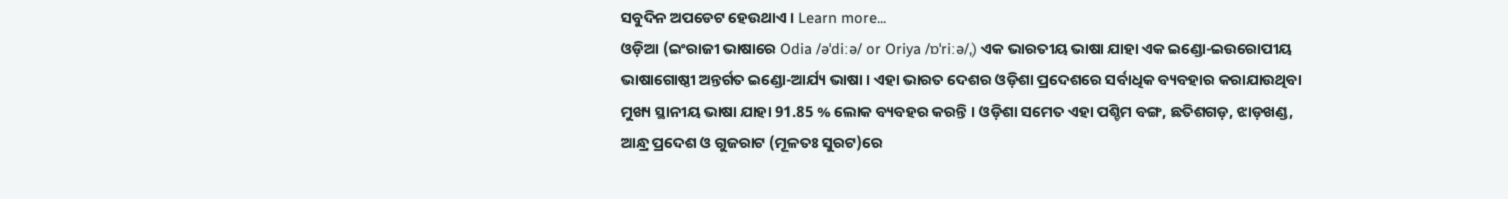ସବୁଦିନ ଅପଡେଟ ହେଉଥାଏ । Learn more...
ଓଡ଼ିଆ (ଇଂରାଜୀ ଭାଷାରେ Odia /əˈdiːə/ or Oriya /ɒˈriːə/,) ଏକ ଭାରତୀୟ ଭାଷା ଯାହା ଏକ ଇଣ୍ଡୋ-ଇଉରୋପୀୟ ଭାଷାଗୋଷ୍ଠୀ ଅନ୍ତର୍ଗତ ଇଣ୍ଡୋ-ଆର୍ଯ୍ୟ ଭାଷା । ଏହା ଭାରତ ଦେଶର ଓଡ଼ିଶା ପ୍ରଦେଶରେ ସର୍ବାଧିକ ବ୍ୟବହାର କରାଯାଉଥିବା ମୁଖ୍ୟ ସ୍ଥାନୀୟ ଭାଷା ଯାହା 91.85 % ଲୋକ ବ୍ୟବହର କରନ୍ତି । ଓଡ଼ିଶା ସମେତ ଏହା ପଶ୍ଚିମ ବଙ୍ଗ, ଛତିଶଗଡ଼, ଝାଡ଼ଖଣ୍ଡ, ଆନ୍ଧ୍ର ପ୍ରଦେଶ ଓ ଗୁଜରାଟ (ମୂଳତଃ ସୁରଟ)ରେ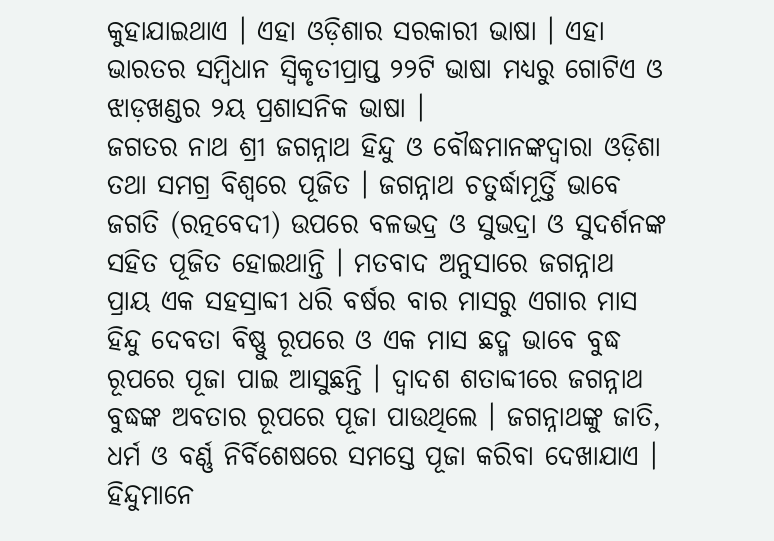କୁହାଯାଇଥାଏ । ଏହା ଓଡ଼ିଶାର ସରକାରୀ ଭାଷା । ଏହା ଭାରତର ସମ୍ବିଧାନ ସ୍ୱିକୃତୀପ୍ରାପ୍ତ ୨୨ଟି ଭାଷା ମଧ୍ୟରୁ ଗୋଟିଏ ଓ ଝାଡ଼ଖଣ୍ଡର ୨ୟ ପ୍ରଶାସନିକ ଭାଷା ।
ଜଗତର ନାଥ ଶ୍ରୀ ଜଗନ୍ନାଥ ହିନ୍ଦୁ ଓ ବୌଦ୍ଧମାନଙ୍କଦ୍ୱାରା ଓଡ଼ିଶା ତଥା ସମଗ୍ର ବିଶ୍ଵରେ ପୂଜିତ । ଜଗନ୍ନାଥ ଚତୁର୍ଦ୍ଧାମୂର୍ତ୍ତି ଭାବେ ଜଗତି (ରତ୍ନବେଦୀ) ଉପରେ ବଳଭଦ୍ର ଓ ସୁଭଦ୍ରା ଓ ସୁଦର୍ଶନଙ୍କ ସହିତ ପୂଜିତ ହୋଇଥାନ୍ତି । ମତବାଦ ଅନୁସାରେ ଜଗନ୍ନାଥ ପ୍ରାୟ ଏକ ସହସ୍ରାବ୍ଦୀ ଧରି ବର୍ଷର ବାର ମାସରୁ ଏଗାର ମାସ ହିନ୍ଦୁ ଦେବତା ବିଷ୍ଣୁ ରୂପରେ ଓ ଏକ ମାସ ଛଦ୍ମ ଭାବେ ବୁଦ୍ଧ ରୂପରେ ପୂଜା ପାଇ ଆସୁଛନ୍ତି । ଦ୍ୱାଦଶ ଶତାବ୍ଦୀରେ ଜଗନ୍ନାଥ ବୁଦ୍ଧଙ୍କ ଅବତାର ରୂପରେ ପୂଜା ପାଉଥିଲେ । ଜଗନ୍ନାଥଙ୍କୁ ଜାତି, ଧର୍ମ ଓ ବର୍ଣ୍ଣ ନିର୍ବିଶେଷରେ ସମସ୍ତେ ପୂଜା କରିବା ଦେଖାଯାଏ । ହିନ୍ଦୁମାନେ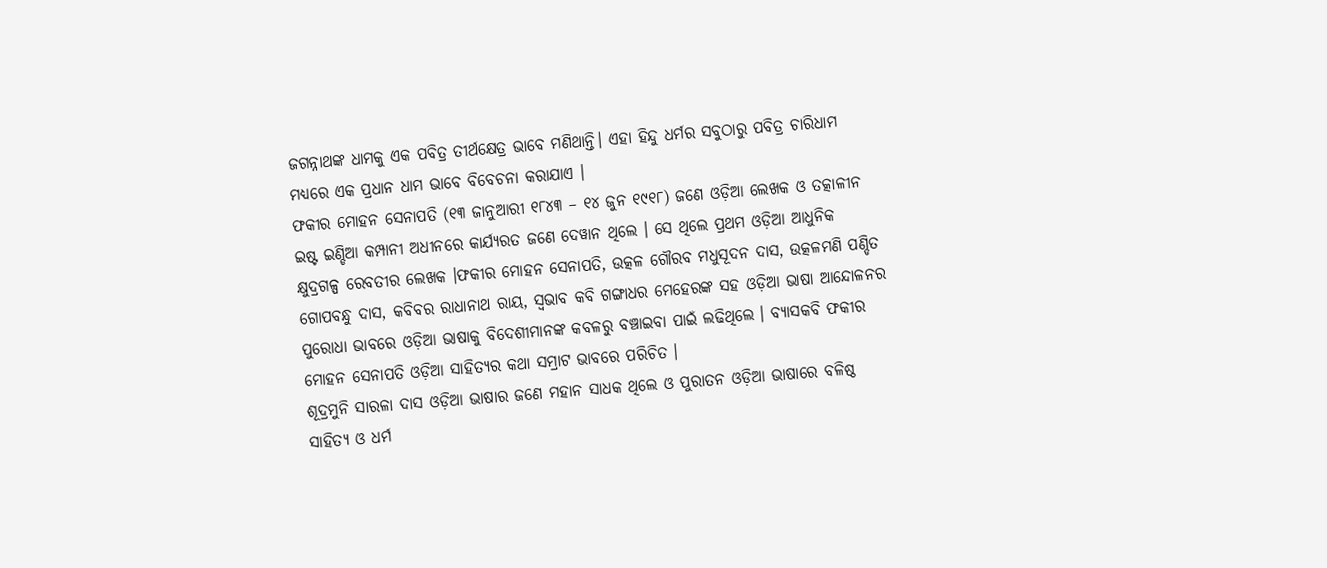ଜଗନ୍ନାଥଙ୍କ ଧାମକୁ ଏକ ପବିତ୍ର ତୀର୍ଥକ୍ଷେତ୍ର ଭାବେ ମଣିଥାନ୍ତି। ଏହା ହିନ୍ଦୁ ଧର୍ମର ସବୁଠାରୁ ପବିତ୍ର ଚାରିଧାମ ମଧ୍ୟରେ ଏକ ପ୍ରଧାନ ଧାମ ଭାବେ ବିବେଚନା କରାଯାଏ ।
ଫକୀର ମୋହନ ସେନାପତି (୧୩ ଜାନୁଆରୀ ୧୮୪୩ – ୧୪ ଜୁନ ୧୯୧୮) ଜଣେ ଓଡ଼ିଆ ଲେଖକ ଓ ତତ୍କାଳୀନ ଇଷ୍ଟ ଇଣ୍ଡିଆ କମ୍ପାନୀ ଅଧୀନରେ କାର୍ଯ୍ୟରତ ଜଣେ ଦେୱାନ ଥିଲେ । ସେ ଥିଲେ ପ୍ରଥମ ଓଡ଼ିଆ ଆଧୁନିକ କ୍ଷୁଦ୍ରଗଳ୍ପ ରେବତୀର ଲେଖକ ।ଫକୀର ମୋହନ ସେନାପତି, ଉତ୍କଳ ଗୌରବ ମଧୁସୂଦନ ଦାସ, ଉତ୍କଳମଣି ପଣ୍ଡିତ ଗୋପବନ୍ଧୁ ଦାସ, କବିବର ରାଧାନାଥ ରାୟ, ସ୍ୱଭାବ କବି ଗଙ୍ଗାଧର ମେହେରଙ୍କ ସହ ଓଡ଼ିଆ ଭାଷା ଆନ୍ଦୋଳନର ପୁରୋଧା ଭାବରେ ଓଡ଼ିଆ ଭାଷାକୁ ବିଦେଶୀମାନଙ୍କ କବଳରୁ ବଞ୍ଚାଇବା ପାଇଁ ଲଢିଥିଲେ । ବ୍ୟାସକବି ଫକୀର ମୋହନ ସେନାପତି ଓଡ଼ିଆ ସାହିତ୍ୟର କଥା ସମ୍ରାଟ ଭାବରେ ପରିଚିତ ।
ଶୂଦ୍ରମୁନି ସାରଳା ଦାସ ଓଡ଼ିଆ ଭାଷାର ଜଣେ ମହାନ ସାଧକ ଥିଲେ ଓ ପୁରାତନ ଓଡ଼ିଆ ଭାଷାରେ ବଳିଷ୍ଠ ସାହିତ୍ୟ ଓ ଧର୍ମ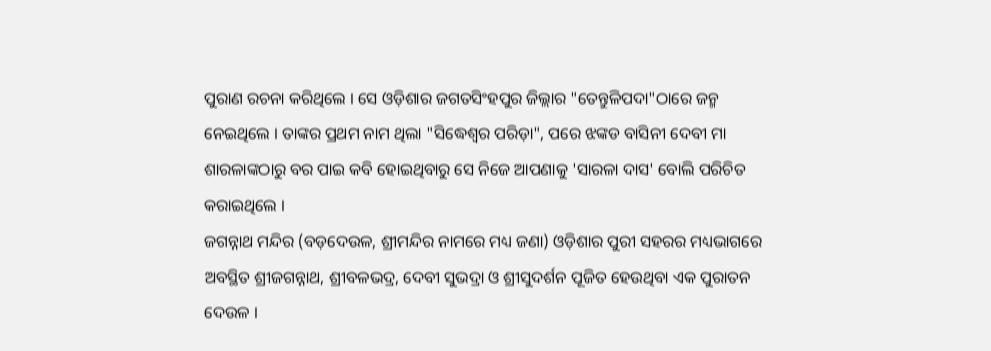ପୁରାଣ ରଚନା କରିଥିଲେ । ସେ ଓଡ଼ିଶାର ଜଗତସିଂହପୁର ଜିଲ୍ଲାର "ତେନ୍ତୁଳିପଦା"ଠାରେ ଜନ୍ମ ନେଇଥିଲେ । ତାଙ୍କର ପ୍ରଥମ ନାମ ଥିଲା "ସିଦ୍ଧେଶ୍ୱର ପରିଡ଼ା", ପରେ ଝଙ୍କଡ ବାସିନୀ ଦେବୀ ମା ଶାରଳାଙ୍କଠାରୁ ବର ପାଇ କବି ହୋଇଥିବାରୁ ସେ ନିଜେ ଆପଣାକୁ 'ସାରଳା ଦାସ' ବୋଲି ପରିଚିତ କରାଇଥିଲେ ।
ଜଗନ୍ନାଥ ମନ୍ଦିର (ବଡ଼ଦେଉଳ, ଶ୍ରୀମନ୍ଦିର ନାମରେ ମଧ୍ୟ ଜଣା) ଓଡ଼ିଶାର ପୁରୀ ସହରର ମଧ୍ୟଭାଗରେ ଅବସ୍ଥିତ ଶ୍ରୀଜଗନ୍ନାଥ, ଶ୍ରୀବଳଭଦ୍ର, ଦେବୀ ସୁଭଦ୍ରା ଓ ଶ୍ରୀସୁଦର୍ଶନ ପୂଜିତ ହେଉଥିବା ଏକ ପୁରାତନ ଦେଉଳ ।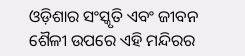ଓଡ଼ିଶାର ସଂସ୍କୃତି ଏବଂ ଜୀବନ ଶୈଳୀ ଉପରେ ଏହି ମନ୍ଦିରର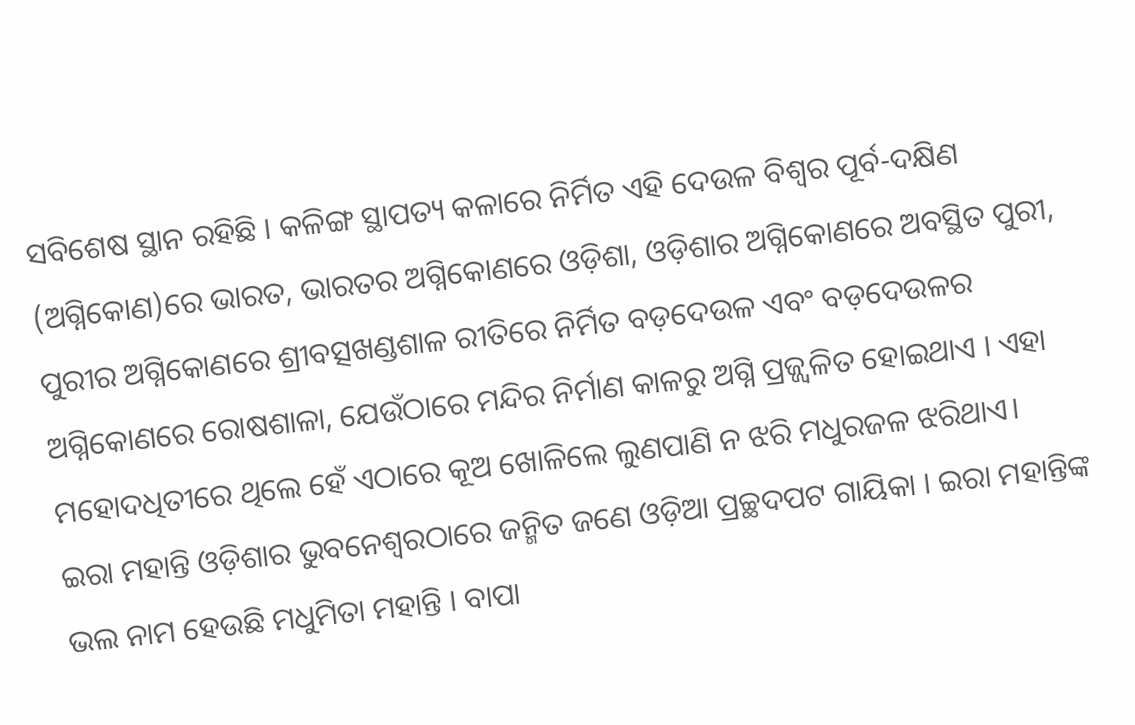ସବିଶେଷ ସ୍ଥାନ ରହିଛି । କଳିଙ୍ଗ ସ୍ଥାପତ୍ୟ କଳାରେ ନିର୍ମିତ ଏହି ଦେଉଳ ବିଶ୍ୱର ପୂର୍ବ-ଦକ୍ଷିଣ (ଅଗ୍ନିକୋଣ)ରେ ଭାରତ, ଭାରତର ଅଗ୍ନିକୋଣରେ ଓଡ଼ିଶା, ଓଡ଼ିଶାର ଅଗ୍ନିକୋଣରେ ଅବସ୍ଥିତ ପୁରୀ, ପୁରୀର ଅଗ୍ନିକୋଣରେ ଶ୍ରୀବତ୍ସଖଣ୍ଡଶାଳ ରୀତିରେ ନିର୍ମିତ ବଡ଼ଦେଉଳ ଏବଂ ବଡ଼ଦେଉଳର ଅଗ୍ନିକୋଣରେ ରୋଷଶାଳା, ଯେଉଁଠାରେ ମନ୍ଦିର ନିର୍ମାଣ କାଳରୁ ଅଗ୍ନି ପ୍ରଜ୍ଜ୍ୱଳିତ ହୋଇଥାଏ । ଏହା ମହୋଦଧିତୀରେ ଥିଲେ ହେଁ ଏଠାରେ କୂଅ ଖୋଳିଲେ ଲୁଣପାଣି ନ ଝରି ମଧୁରଜଳ ଝରିଥାଏ।
ଇରା ମହାନ୍ତି ଓଡ଼ିଶାର ଭୁବନେଶ୍ୱରଠାରେ ଜନ୍ମିତ ଜଣେ ଓଡ଼ିଆ ପ୍ରଚ୍ଛଦପଟ ଗାୟିକା । ଇରା ମହାନ୍ତିଙ୍କ ଭଲ ନାମ ହେଉଛି ମଧୁମିତା ମହାନ୍ତି । ବାପା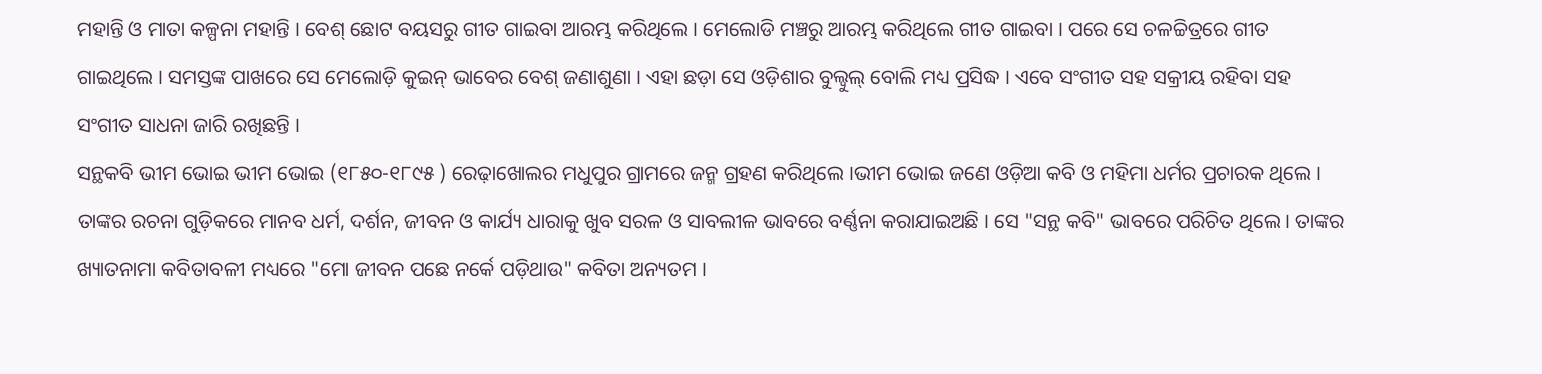ମହାନ୍ତି ଓ ମାତା କଳ୍ପନା ମହାନ୍ତି । ବେଶ୍ ଛୋଟ ବୟସରୁ ଗୀତ ଗାଇବା ଆରମ୍ଭ କରିଥିଲେ । ମେଲୋଡି ମଞ୍ଚରୁ ଆରମ୍ଭ କରିଥିଲେ ଗୀତ ଗାଇବା । ପରେ ସେ ଚଳଚ୍ଚିତ୍ରରେ ଗୀତ ଗାଇଥିଲେ । ସମସ୍ତଙ୍କ ପାଖରେ ସେ ମେଲୋଡ଼ି କୁଇନ୍ ଭାବେର ବେଶ୍ ଜଣାଶୁଣା । ଏହା ଛଡ଼ା ସେ ଓଡ଼ିଶାର ବୁଲ୍ବୁଲ୍ ବୋଲି ମଧ୍ୟ ପ୍ରସିଦ୍ଧ । ଏବେ ସଂଗୀତ ସହ ସକ୍ରୀୟ ରହିବା ସହ ସଂଗୀତ ସାଧନା ଜାରି ରଖିଛନ୍ତି ।
ସନ୍ଥକବି ଭୀମ ଭୋଇ ଭୀମ ଭୋଇ (୧୮୫୦-୧୮୯୫ ) ରେଢ଼ାଖୋଲର ମଧୁପୁର ଗ୍ରାମରେ ଜନ୍ମ ଗ୍ରହଣ କରିଥିଲେ ।ଭୀମ ଭୋଇ ଜଣେ ଓଡ଼ିଆ କବି ଓ ମହିମା ଧର୍ମର ପ୍ରଚାରକ ଥିଲେ । ତାଙ୍କର ରଚନା ଗୁଡ଼ିକରେ ମାନବ ଧର୍ମ, ଦର୍ଶନ, ଜୀବନ ଓ କାର୍ଯ୍ୟ ଧାରାକୁ ଖୁବ ସରଳ ଓ ସାବଲୀଳ ଭାବରେ ବର୍ଣ୍ଣନା କରାଯାଇଅଛି । ସେ "ସନ୍ଥ କବି" ଭାବରେ ପରିଚିତ ଥିଲେ । ତାଙ୍କର ଖ୍ୟାତନାମା କବିତାବଳୀ ମଧ୍ୟରେ "ମୋ ଜୀବନ ପଛେ ନର୍କେ ପଡ଼ିଥାଉ" କବିତା ଅନ୍ୟତମ ।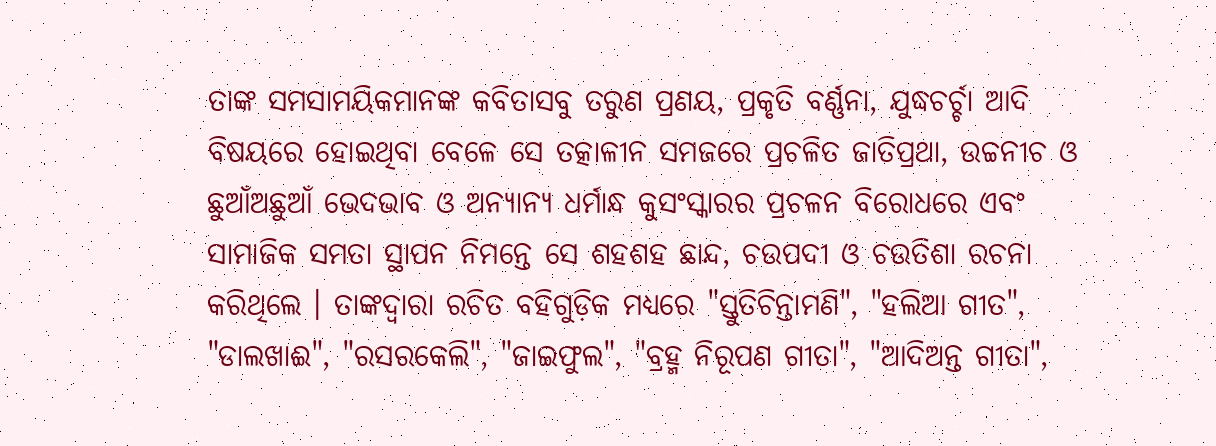ତାଙ୍କ ସମସାମୟିକମାନଙ୍କ କବିତାସବୁ ତରୁଣ ପ୍ରଣୟ, ପ୍ରକୃତି ବର୍ଣ୍ଣନା, ଯୁଦ୍ଧଚର୍ଚ୍ଚା ଆଦି ବିଷୟରେ ହୋଇଥିବା ବେଳେ ସେ ତତ୍କାଳୀନ ସମଜରେ ପ୍ରଚଳିତ ଜାତିପ୍ରଥା, ଉଚ୍ଚନୀଚ ଓ ଛୁଆଁଅଛୁଆଁ ଭେଦଭାବ ଓ ଅନ୍ୟାନ୍ୟ ଧର୍ମାନ୍ଧ କୁସଂସ୍କାରର ପ୍ରଚଳନ ବିରୋଧରେ ଏବଂ ସାମାଜିକ ସମତା ସ୍ଥାପନ ନିମନ୍ତେ ସେ ଶହଶହ ଛାନ୍ଦ, ଚଉପଦୀ ଓ ଚଉତିଶା ରଚନା କରିଥିଲେ । ତାଙ୍କଦ୍ୱାରା ରଚିତ ବହିଗୁଡ଼ିକ ମଧ୍ୟରେ "ସ୍ତୁତିଚିନ୍ତାମଣି", "ହଲିଆ ଗୀତ", "ଡାଲଖାଈ", "ରସରକେଲି", "ଜାଇଫୁଲ", "ବ୍ରହ୍ମ ନିରୂପଣ ଗୀତା", "ଆଦିଅନ୍ତ ଗୀତା",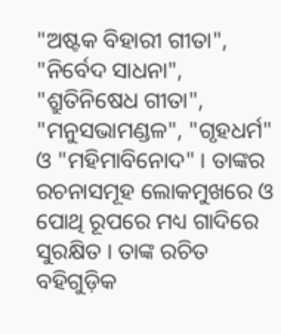"ଅଷ୍ଟକ ବିହାରୀ ଗୀତା", "ନିର୍ବେଦ ସାଧନା", "ଶ୍ରୁତିନିଷେଧ ଗୀତା", "ମନୁସଭାମଣ୍ଡଳ", "ଗୃହଧର୍ମ" ଓ "ମହିମାବିନୋଦ" । ତାଙ୍କର ରଚନାସମୂହ ଲୋକମୁଖରେ ଓ ପୋଥି ରୂପରେ ମଧ୍ୟ ଗାଦିରେ ସୁରକ୍ଷିତ । ତାଙ୍କ ରଚିତ ବହିଗୁଡ଼ିକ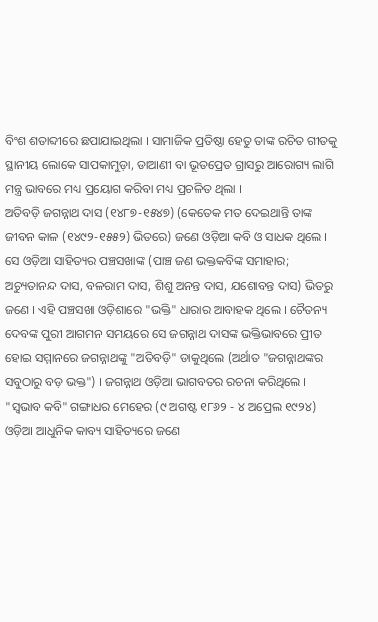ବିଂଶ ଶତାବ୍ଦୀରେ ଛପାଯାଇଥିଲା । ସାମାଜିକ ପ୍ରତିଷ୍ଠା ହେତୁ ତାଙ୍କ ରଚିତ ଗୀତକୁ ସ୍ଥାନୀୟ ଲୋକେ ସାପକାମୁଡ଼ା, ଡାଆଣୀ ବା ଭୂତପ୍ରେତ ଗ୍ରାସରୁ ଆରୋଗ୍ୟ ଲାଗି ମନ୍ତ୍ର ଭାବରେ ମଧ୍ୟ ପ୍ରୟୋଗ କରିବା ମଧ୍ୟ ପ୍ରଚଳିତ ଥିଲା ।
ଅତିବଡ଼ି ଜଗନ୍ନାଥ ଦାସ (୧୪୮୭-୧୫୪୭) (କେତେକ ମତ ଦେଇଥାନ୍ତି ତାଙ୍କ ଜୀବନ କାଳ (୧୪୯୨-୧୫୫୨) ଭିତରେ) ଜଣେ ଓଡ଼ିଆ କବି ଓ ସାଧକ ଥିଲେ । ସେ ଓଡ଼ିଆ ସାହିତ୍ୟର ପଞ୍ଚସଖାଙ୍କ (ପାଞ୍ଚ ଜଣ ଭକ୍ତକବିଙ୍କ ସମାହାର; ଅଚ୍ୟୁତାନନ୍ଦ ଦାସ, ବଳରାମ ଦାସ, ଶିଶୁ ଅନନ୍ତ ଦାସ, ଯଶୋବନ୍ତ ଦାସ) ଭିତରୁ ଜଣେ । ଏହି ପଞ୍ଚସଖା ଓଡ଼ିଶାରେ "ଭକ୍ତି" ଧାରାର ଆବାହକ ଥିଲେ । ଚୈତନ୍ୟ ଦେବଙ୍କ ପୁରୀ ଆଗମନ ସମୟରେ ସେ ଜଗନ୍ନାଥ ଦାସଙ୍କ ଭକ୍ତିଭାବରେ ପ୍ରୀତ ହୋଇ ସମ୍ମାନରେ ଜଗନ୍ନାଥଙ୍କୁ "ଅତିବଡ଼ି" ଡାକୁଥିଲେ (ଅର୍ଥାତ "ଜଗନ୍ନାଥଙ୍କର ସବୁଠାରୁ ବଡ଼ ଭକ୍ତ") । ଜଗନ୍ନାଥ ଓଡ଼ିଆ ଭାଗବତର ରଚନା କରିଥିଲେ ।
"ସ୍ୱଭାବ କବି" ଗଙ୍ଗାଧର ମେହେର (୯ ଅଗଷ୍ଟ ୧୮୬୨ - ୪ ଅପ୍ରେଲ ୧୯୨୪) ଓଡ଼ିଆ ଆଧୁନିକ କାବ୍ୟ ସାହିତ୍ୟରେ ଜଣେ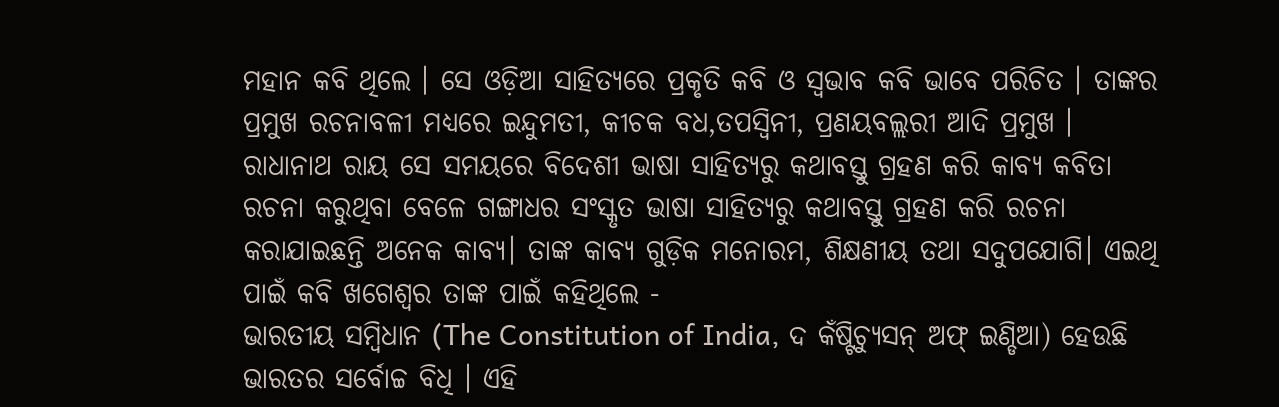ମହାନ କବି ଥିଲେ । ସେ ଓଡ଼ିଆ ସାହିତ୍ୟରେ ପ୍ରକୃତି କବି ଓ ସ୍ୱଭାବ କବି ଭାବେ ପରିଚିତ । ତାଙ୍କର ପ୍ରମୁଖ ରଚନାବଳୀ ମଧ୍ୟରେ ଇନ୍ଦୁମତୀ, କୀଚକ ବଧ,ତପସ୍ୱିନୀ, ପ୍ରଣୟବଲ୍ଲରୀ ଆଦି ପ୍ରମୁଖ । ରାଧାନାଥ ରାୟ ସେ ସମୟରେ ବିଦେଶୀ ଭାଷା ସାହିତ୍ୟରୁ କଥାବସ୍ତୁ ଗ୍ରହଣ କରି କାବ୍ୟ କବିତା ରଚନା କରୁଥିବା ବେଳେ ଗଙ୍ଗାଧର ସଂସ୍କୃତ ଭାଷା ସାହିତ୍ୟରୁ କଥାବସ୍ତୁ ଗ୍ରହଣ କରି ରଚନା କରାଯାଇଛନ୍ତି ଅନେକ କାବ୍ୟ। ତାଙ୍କ କାବ୍ୟ ଗୁଡ଼ିକ ମନୋରମ, ଶିକ୍ଷଣୀୟ ତଥା ସଦୁପଯୋଗି। ଏଇଥି ପାଇଁ କବି ଖଗେଶ୍ବର ତାଙ୍କ ପାଇଁ କହିଥିଲେ -
ଭାରତୀୟ ସମ୍ବିଧାନ (The Constitution of India, ଦ କଁଷ୍ଟିଚ୍ଯୁସନ୍ ଅଫ୍ ଇଣ୍ଡିଆ) ହେଉଛି ଭାରତର ସର୍ବୋଚ୍ଚ ବିଧି । ଏହି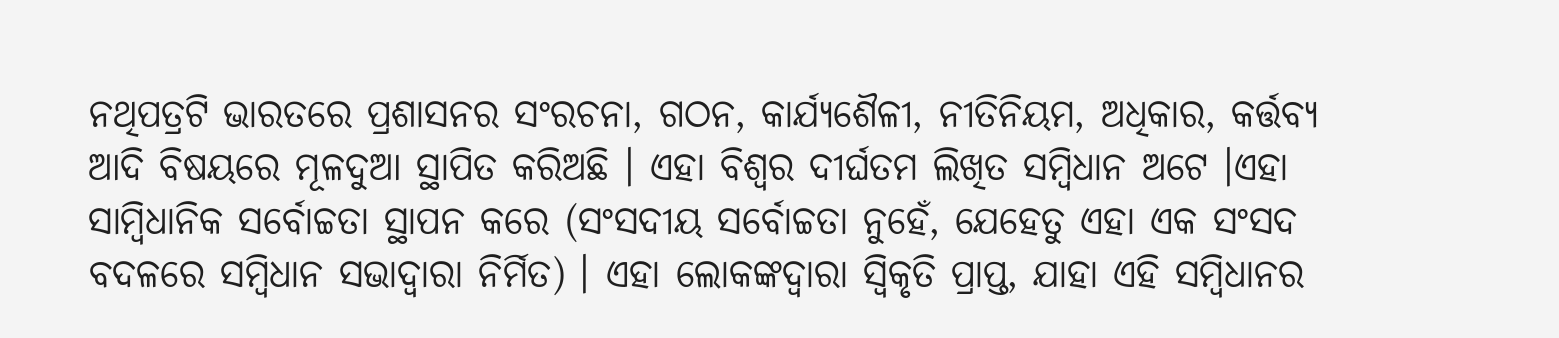ନଥିପତ୍ରଟି ଭାରତରେ ପ୍ରଶାସନର ସଂରଚନା, ଗଠନ, କାର୍ଯ୍ୟଶୈଳୀ, ନୀତିନିୟମ, ଅଧିକାର, କର୍ତ୍ତବ୍ୟ ଆଦି ବିଷୟରେ ମୂଳଦୁଆ ସ୍ଥାପିତ କରିଅଛି । ଏହା ବିଶ୍ୱର ଦୀର୍ଘତମ ଲିଖିତ ସମ୍ବିଧାନ ଅଟେ ।ଏହା ସାମ୍ବିଧାନିକ ସର୍ବୋଚ୍ଚତା ସ୍ଥାପନ କରେ (ସଂସଦୀୟ ସର୍ବୋଚ୍ଚତା ନୁହେଁ, ଯେହେତୁ ଏହା ଏକ ସଂସଦ ବଦଳରେ ସମ୍ବିଧାନ ସଭାଦ୍ୱାରା ନିର୍ମିତ) । ଏହା ଲୋକଙ୍କଦ୍ୱାରା ସ୍ୱିକୃତି ପ୍ରାପ୍ତ, ଯାହା ଏହି ସମ୍ବିଧାନର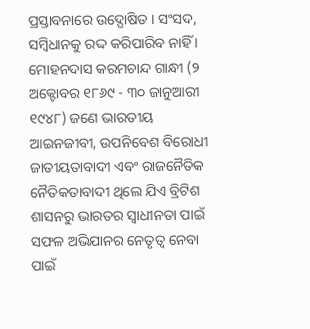ପ୍ରସ୍ତାବନାରେ ଉଦ୍ଘୋଷିତ । ସଂସଦ, ସମ୍ବିଧାନକୁ ରଦ୍ଦ କରିପାରିବ ନାହିଁ ।
ମୋହନଦାସ କରମଚାନ୍ଦ ଗାନ୍ଧୀ (୨ ଅକ୍ଟୋବର ୧୮୬୯ - ୩୦ ଜାନୁଆରୀ ୧୯୪୮) ଜଣେ ଭାରତୀୟ ଆଇନଜୀବୀ, ଉପନିବେଶ ବିରୋଧୀ ଜାତୀୟତାବାଦୀ ଏବଂ ରାଜନୈତିକ ନୈତିକତାବାଦୀ ଥିଲେ ଯିଏ ବ୍ରିଟିଶ ଶାସନରୁ ଭାରତର ସ୍ୱାଧୀନତା ପାଇଁ ସଫଳ ଅଭିଯାନର ନେତୃତ୍ୱ ନେବା ପାଇଁ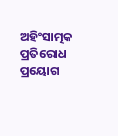ଅହିଂସାତ୍ମକ ପ୍ରତିରୋଧ ପ୍ରୟୋଗ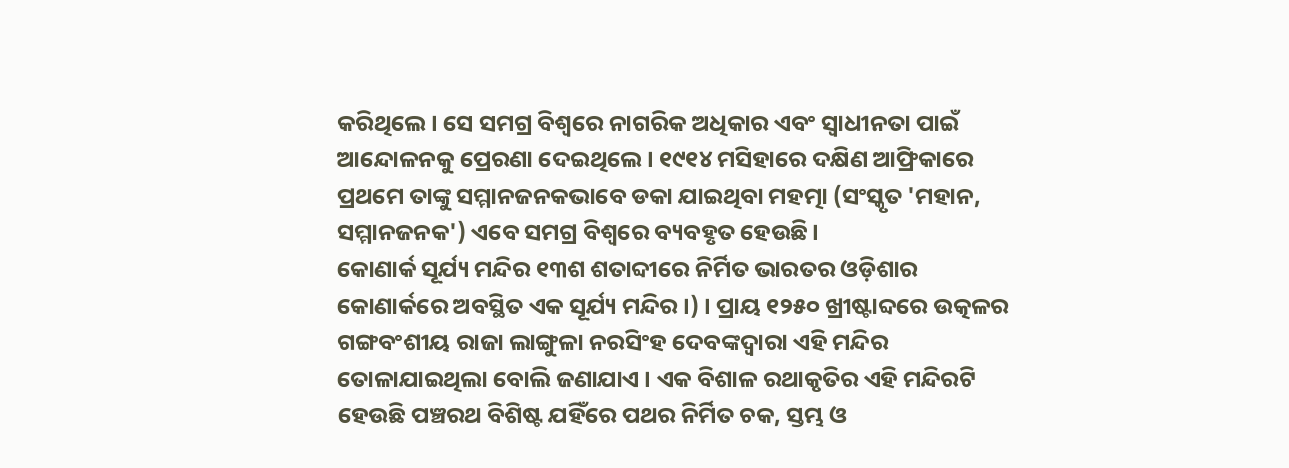କରିଥିଲେ । ସେ ସମଗ୍ର ବିଶ୍ୱରେ ନାଗରିକ ଅଧିକାର ଏବଂ ସ୍ୱାଧୀନତା ପାଇଁ ଆନ୍ଦୋଳନକୁ ପ୍ରେରଣା ଦେଇଥିଲେ । ୧୯୧୪ ମସିହାରେ ଦକ୍ଷିଣ ଆଫ୍ରିକାରେ ପ୍ରଥମେ ତାଙ୍କୁ ସମ୍ମାନଜନକଭାବେ ଡକା ଯାଇଥିବା ମହତ୍ମା (ସଂସ୍କୃତ 'ମହାନ, ସମ୍ମାନଜନକ') ଏବେ ସମଗ୍ର ବିଶ୍ୱରେ ବ୍ୟବହୃତ ହେଉଛି।
କୋଣାର୍କ ସୂର୍ଯ୍ୟ ମନ୍ଦିର ୧୩ଶ ଶତାବ୍ଦୀରେ ନିର୍ମିତ ଭାରତର ଓଡ଼ିଶାର କୋଣାର୍କରେ ଅବସ୍ଥିତ ଏକ ସୂର୍ଯ୍ୟ ମନ୍ଦିର ।) । ପ୍ରାୟ ୧୨୫୦ ଖ୍ରୀଷ୍ଟାବ୍ଦରେ ଉତ୍କଳର ଗଙ୍ଗବଂଶୀୟ ରାଜା ଲାଙ୍ଗୁଳା ନରସିଂହ ଦେବଙ୍କଦ୍ୱାରା ଏହି ମନ୍ଦିର ତୋଳାଯାଇଥିଲା ବୋଲି ଜଣାଯାଏ । ଏକ ବିଶାଳ ରଥାକୃତିର ଏହି ମନ୍ଦିରଟି ହେଉଛି ପଞ୍ଚରଥ ବିଶିଷ୍ଟ ଯହିଁରେ ପଥର ନିର୍ମିତ ଚକ, ସ୍ତମ୍ଭ ଓ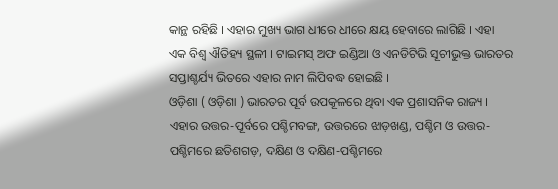କାନ୍ଥ ରହିଛି । ଏହାର ମୁଖ୍ୟ ଭାଗ ଧୀରେ ଧୀରେ କ୍ଷୟ ହେବାରେ ଲାଗିଛି । ଏହା ଏକ ବିଶ୍ୱ ଐତିହ୍ୟ ସ୍ଥଳୀ । ଟାଇମସ୍ ଅଫ ଇଣ୍ଡିଆ ଓ ଏନଡିଟିଭି ସୂଚୀଭୁକ୍ତ ଭାରତର ସପ୍ତାଶ୍ଚର୍ଯ୍ୟ ଭିତରେ ଏହାର ନାମ ଲିପିବଦ୍ଧ ହୋଇଛି ।
ଓଡ଼ିଶା ( ଓଡ଼ିଶା ) ଭାରତର ପୂର୍ବ ଉପକୂଳରେ ଥିବା ଏକ ପ୍ରଶାସନିକ ରାଜ୍ୟ । ଏହାର ଉତ୍ତର-ପୂର୍ବରେ ପଶ୍ଚିମବଙ୍ଗ, ଉତ୍ତରରେ ଝାଡ଼ଖଣ୍ଡ, ପଶ୍ଚିମ ଓ ଉତ୍ତର-ପଶ୍ଚିମରେ ଛତିଶଗଡ଼, ଦକ୍ଷିଣ ଓ ଦକ୍ଷିଣ-ପଶ୍ଚିମରେ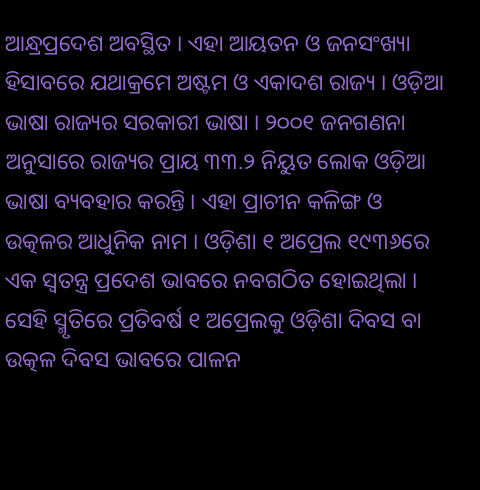ଆନ୍ଧ୍ରପ୍ରଦେଶ ଅବସ୍ଥିତ । ଏହା ଆୟତନ ଓ ଜନସଂଖ୍ୟା ହିସାବରେ ଯଥାକ୍ରମେ ଅଷ୍ଟମ ଓ ଏକାଦଶ ରାଜ୍ୟ । ଓଡ଼ିଆ ଭାଷା ରାଜ୍ୟର ସରକାରୀ ଭାଷା । ୨୦୦୧ ଜନଗଣନା ଅନୁସାରେ ରାଜ୍ୟର ପ୍ରାୟ ୩୩.୨ ନିୟୁତ ଲୋକ ଓଡ଼ିଆ ଭାଷା ବ୍ୟବହାର କରନ୍ତି । ଏହା ପ୍ରାଚୀନ କଳିଙ୍ଗ ଓ ଉତ୍କଳର ଆଧୁନିକ ନାମ । ଓଡ଼ିଶା ୧ ଅପ୍ରେଲ ୧୯୩୬ରେ ଏକ ସ୍ୱତନ୍ତ୍ର ପ୍ରଦେଶ ଭାବରେ ନବଗଠିତ ହୋଇଥିଲା । ସେହି ସ୍ମୃତିରେ ପ୍ରତିବର୍ଷ ୧ ଅପ୍ରେଲକୁ ଓଡ଼ିଶା ଦିବସ ବା ଉତ୍କଳ ଦିବସ ଭାବରେ ପାଳନ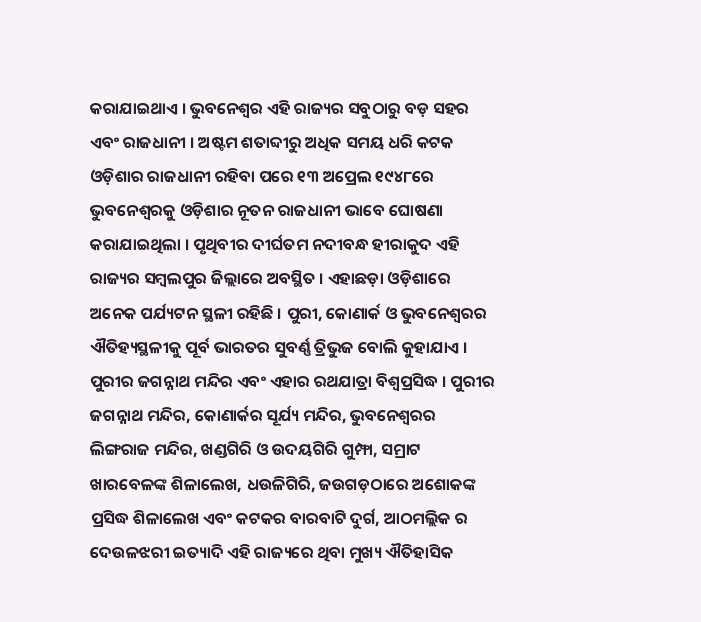କରାଯାଇଥାଏ । ଭୁବନେଶ୍ୱର ଏହି ରାଜ୍ୟର ସବୁଠାରୁ ବଡ଼ ସହର ଏବଂ ରାଜଧାନୀ । ଅଷ୍ଟମ ଶତାବ୍ଦୀରୁ ଅଧିକ ସମୟ ଧରି କଟକ ଓଡ଼ିଶାର ରାଜଧାନୀ ରହିବା ପରେ ୧୩ ଅପ୍ରେଲ ୧୯୪୮ରେ ଭୁବନେଶ୍ୱରକୁ ଓଡ଼ିଶାର ନୂତନ ରାଜଧାନୀ ଭାବେ ଘୋଷଣା କରାଯାଇଥିଲା । ପୃଥିବୀର ଦୀର୍ଘତମ ନଦୀବନ୍ଧ ହୀରାକୁଦ ଏହି ରାଜ୍ୟର ସମ୍ବଲପୁର ଜିଲ୍ଲାରେ ଅବସ୍ଥିତ । ଏହାଛଡ଼ା ଓଡ଼ିଶାରେ ଅନେକ ପର୍ଯ୍ୟଟନ ସ୍ଥଳୀ ରହିଛି । ପୁରୀ, କୋଣାର୍କ ଓ ଭୁବନେଶ୍ୱରର ଐତିହ୍ୟସ୍ଥଳୀକୁ ପୂର୍ବ ଭାରତର ସୁବର୍ଣ୍ଣ ତ୍ରିଭୁଜ ବୋଲି କୁହାଯାଏ । ପୁରୀର ଜଗନ୍ନାଥ ମନ୍ଦିର ଏବଂ ଏହାର ରଥଯାତ୍ରା ବିଶ୍ୱପ୍ରସିଦ୍ଧ । ପୁରୀର ଜଗନ୍ନାଥ ମନ୍ଦିର, କୋଣାର୍କର ସୂର୍ଯ୍ୟ ମନ୍ଦିର, ଭୁବନେଶ୍ୱରର ଲିଙ୍ଗରାଜ ମନ୍ଦିର, ଖଣ୍ଡଗିରି ଓ ଉଦୟଗିରି ଗୁମ୍ଫା, ସମ୍ରାଟ ଖାରବେଳଙ୍କ ଶିଳାଲେଖ, ଧଉଳିଗିରି, ଜଉଗଡ଼ଠାରେ ଅଶୋକଙ୍କ ପ୍ରସିଦ୍ଧ ଶିଳାଲେଖ ଏବଂ କଟକର ବାରବାଟି ଦୁର୍ଗ, ଆଠମଲ୍ଲିକ ର ଦେଉଳଝରୀ ଇତ୍ୟାଦି ଏହି ରାଜ୍ୟରେ ଥିବା ମୁଖ୍ୟ ଐତିହାସିକ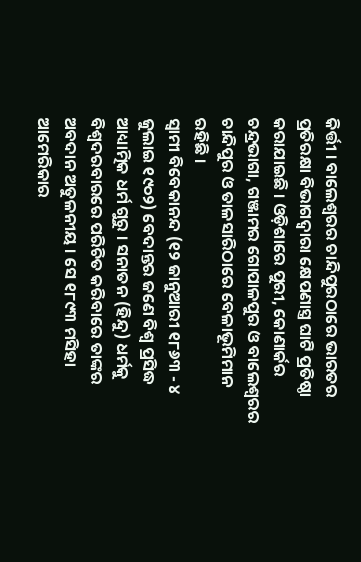କିର୍ତ୍ତୀ । ବାଲେଶ୍ୱରର ଚାନ୍ଦିପୁରଠାରେ ଭାରତର ପ୍ରତିରକ୍ଷା ବିଭାଗଦ୍ୱାରା କ୍ଷେପଣାସ୍ତ୍ର ଘାଟି ପ୍ରତିଷ୍ଠା କରାଯାଇଛି । ଓଡ଼ିଶାରେ ପୁରୀ, କୋଣାର୍କର ଚନ୍ଦ୍ରଭାଗା, ଗଞ୍ଜାମର ଗୋପାଳପୁର ଓ ବାଲେଶ୍ୱରର ଚାନ୍ଦିପୁର ଓ ତାଳସାରିଠାରେ ବେଳାଭୂମିମାନ ରହିଛି ।
ସ୍ୱାମୀ ବିବେକାନନ୍ଦ (୧୨ ଜାନୁଆରୀ ୧୮୬୩ - ୪ ଜୁଲାଇ ୧୯୦୨) ବେଦାନ୍ତର ଜଣେ ବିଶ୍ୱ ପ୍ରସିଦ୍ଧ ଆଧ୍ୟାତ୍ମିକ ଧର୍ମ ଗୁରୁ । ସନାତନ (ହିନ୍ଦୁ) ଧର୍ମକୁ ବିଶ୍ୱଦରବାରରେ ପରିଚିତ କରିବାରେ ତାଙ୍କର ଅବଦାନ ଅତୁଳନୀୟ । ସେ ୧୮୯୩ ମସିହା ଆମେରିକାର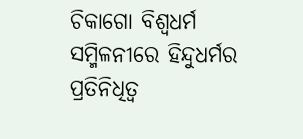ଚିକାଗୋ ବିଶ୍ୱଧର୍ମ ସମ୍ମିଳନୀରେ ହିନ୍ଦୁଧର୍ମର ପ୍ରତିନିଧିତ୍ୱ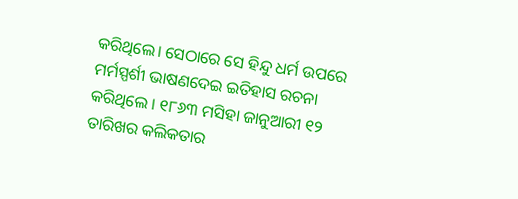କରିଥିଲେ। ସେଠାରେ ସେ ହିନ୍ଦୁ ଧର୍ମ ଉପରେ ମର୍ମସ୍ପର୍ଶୀ ଭାଷଣଦେଇ ଇତିହାସ ରଚନା କରିଥିଲେ । ୧୮୬୩ ମସିହା ଜାନୁଆରୀ ୧୨ ତାରିଖର କଲିକତାର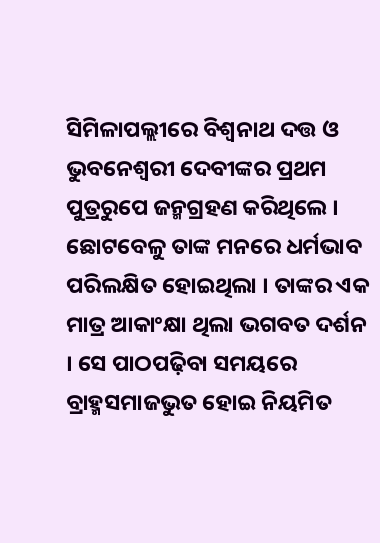ସିମିଳାପଲ୍ଲୀରେ ବିଶ୍ୱନାଥ ଦତ୍ତ ଓ ଭୁବନେଶ୍ୱରୀ ଦେବୀଙ୍କର ପ୍ରଥମ ପୁତ୍ରରୁପେ ଜନ୍ମଗ୍ରହଣ କରିଥିଲେ । ଛୋଟବେଳୁ ତାଙ୍କ ମନରେ ଧର୍ମଭାବ ପରିଲକ୍ଷିତ ହୋଇଥିଲା । ତାଙ୍କର ଏକ ମାତ୍ର ଆକାଂକ୍ଷା ଥିଲା ଭଗବତ ଦର୍ଶନ । ସେ ପାଠପଢ଼ିବା ସମୟରେ ବ୍ରାହ୍ମସମାଜଭୁତ ହୋଇ ନିୟମିତ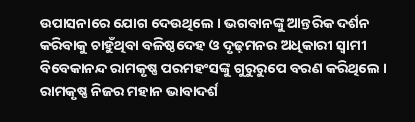ଉପାସନାରେ ଯୋଗ ଦେଉଥିଲେ । ଭଗବାନଙ୍କୁ ଆନ୍ତରିକ ଦର୍ଶନ କରିବାକୁ ଚାହୁଁଥିବା ବଳିଷ୍ଠଦେହ ଓ ଦୃଢ଼ମନର ଅଧିକାରୀ ସ୍ୱାମୀ ବିବେକାନନ୍ଦ ରାମକୃଷ୍ଣ ପରମହଂସଙ୍କୁ ଗୁରୁରୁପେ ବରଣ କରିଥିଲେ । ରାମକୃଷ୍ଣ ନିଜର ମହାନ ଭାବାଦର୍ଶ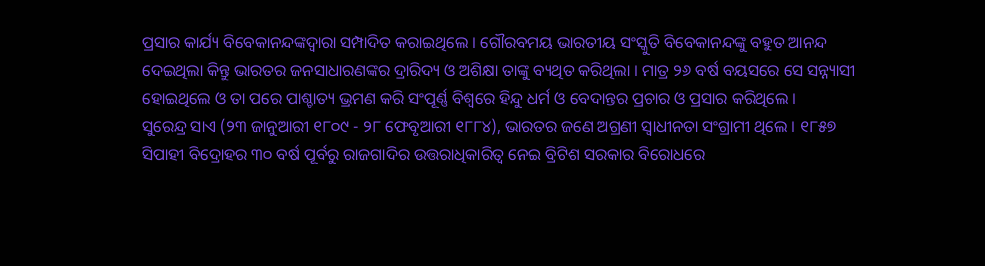ପ୍ରସାର କାର୍ଯ୍ୟ ବିବେକାନନ୍ଦଙ୍କଦ୍ୱାରା ସମ୍ପାଦିତ କରାଇଥିଲେ । ଗୌରବମୟ ଭାରତୀୟ ସଂସ୍କୁତି ବିବେକାନନ୍ଦଙ୍କୁ ବହୁତ ଆନନ୍ଦ ଦେଇଥିଲା କିନ୍ତୁ ଭାରତର ଜନସାଧାରଣଙ୍କର ଦ୍ରାରିଦ୍ୟ ଓ ଅଶିକ୍ଷା ତାଙ୍କୁ ବ୍ୟଥିତ କରିଥିଲା । ମାତ୍ର ୨୬ ବର୍ଷ ବୟସରେ ସେ ସନ୍ନ୍ୟାସୀ ହୋଇଥିଲେ ଓ ତା ପରେ ପାଶ୍ଚାତ୍ୟ ଭ୍ରମଣ କରି ସଂପୂର୍ଣ୍ଣ ବିଶ୍ୱରେ ହିନ୍ଦୁ ଧର୍ମ ଓ ବେଦାନ୍ତର ପ୍ରଚାର ଓ ପ୍ରସାର କରିଥିଲେ ।
ସୁରେନ୍ଦ୍ର ସାଏ (୨୩ ଜାନୁଆରୀ ୧୮୦୯ - ୨୮ ଫେବୃଆରୀ ୧୮୮୪), ଭାରତର ଜଣେ ଅଗ୍ରଣୀ ସ୍ୱାଧୀନତା ସଂଗ୍ରାମୀ ଥିଲେ । ୧୮୫୭ ସିପାହୀ ବିଦ୍ରୋହର ୩୦ ବର୍ଷ ପୂର୍ବରୁ ରାଜଗାଦିର ଉତ୍ତରାଧିକାରିତ୍ୱ ନେଇ ବ୍ରିଟିଶ ସରକାର ବିରୋଧରେ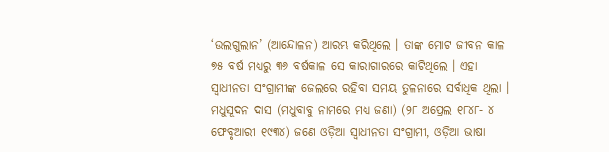‘ଉଲଗୁଲାନ’ (ଆନ୍ଦୋଳନ) ଆରମ୍ଭ କରିଥିଲେ । ତାଙ୍କ ମୋଟ ଜୀବନ କାଳ ୭୫ ବର୍ଷ ମଧ୍ୟରୁ ୩୬ ବର୍ଷକାଳ ସେ କାରାଗାରରେ କାଟିଥିଲେ । ଏହା ସ୍ୱାଧୀନତା ସଂଗ୍ରାମୀଙ୍କ ଜେଲରେ ରହିବା ସମୟ ତୁଳନାରେ ସର୍ବାଧିକ ଥିଲା ।
ମଧୁସୂଦନ ଦାସ (ମଧୁବାବୁ ନାମରେ ମଧ୍ୟ ଜଣା) (୨୮ ଅପ୍ରେଲ ୧୮୪୮- ୪ ଫେବୃଆରୀ ୧୯୩୪) ଜଣେ ଓଡ଼ିଆ ସ୍ୱାଧୀନତା ସଂଗ୍ରାମୀ, ଓଡ଼ିଆ ଭାଷା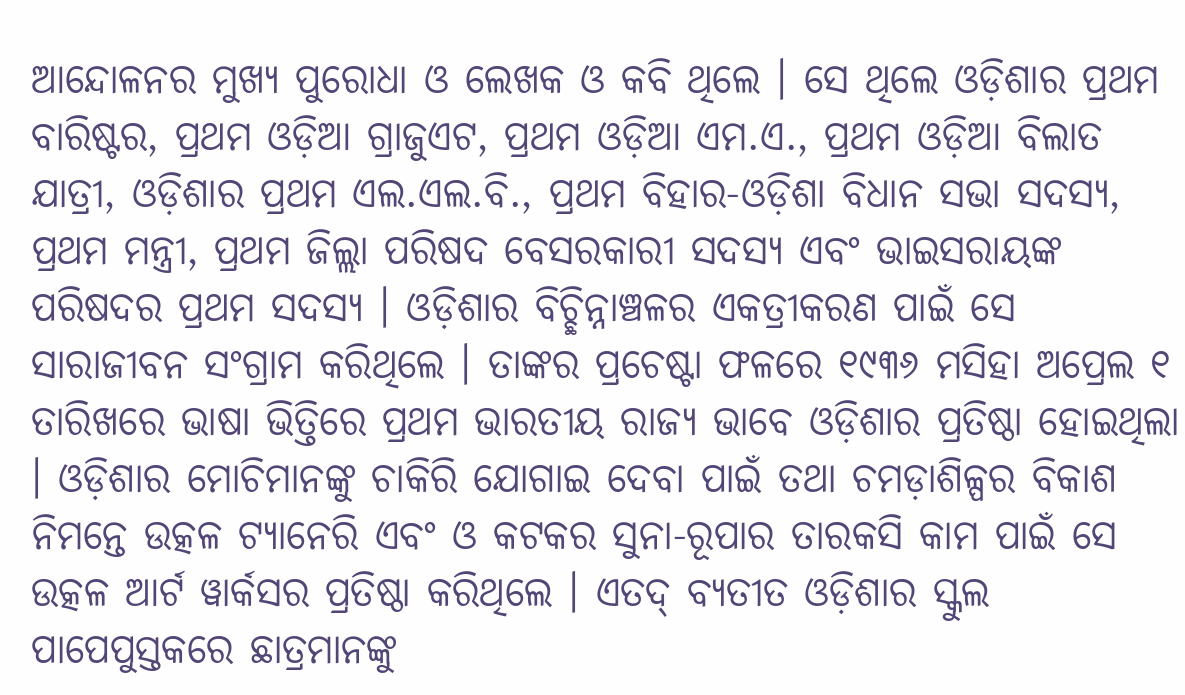ଆନ୍ଦୋଳନର ମୁଖ୍ୟ ପୁରୋଧା ଓ ଲେଖକ ଓ କବି ଥିଲେ । ସେ ଥିଲେ ଓଡ଼ିଶାର ପ୍ରଥମ ବାରିଷ୍ଟର, ପ୍ରଥମ ଓଡ଼ିଆ ଗ୍ରାଜୁଏଟ, ପ୍ରଥମ ଓଡ଼ିଆ ଏମ.ଏ., ପ୍ରଥମ ଓଡ଼ିଆ ବିଲାତ ଯାତ୍ରୀ, ଓଡ଼ିଶାର ପ୍ରଥମ ଏଲ.ଏଲ.ବି., ପ୍ରଥମ ବିହାର-ଓଡ଼ିଶା ବିଧାନ ସଭା ସଦସ୍ୟ, ପ୍ରଥମ ମନ୍ତ୍ରୀ, ପ୍ରଥମ ଜିଲ୍ଲା ପରିଷଦ ବେସରକାରୀ ସଦସ୍ୟ ଏବଂ ଭାଇସରାୟଙ୍କ ପରିଷଦର ପ୍ରଥମ ସଦସ୍ୟ । ଓଡ଼ିଶାର ବିଚ୍ଛିନ୍ନାଞ୍ଚଳର ଏକତ୍ରୀକରଣ ପାଇଁ ସେ ସାରାଜୀବନ ସଂଗ୍ରାମ କରିଥିଲେ । ତାଙ୍କର ପ୍ରଚେଷ୍ଟା ଫଳରେ ୧୯୩୬ ମସିହା ଅପ୍ରେଲ ୧ ତାରିଖରେ ଭାଷା ଭିତ୍ତିରେ ପ୍ରଥମ ଭାରତୀୟ ରାଜ୍ୟ ଭାବେ ଓଡ଼ିଶାର ପ୍ରତିଷ୍ଠା ହୋଇଥିଲା । ଓଡ଼ିଶାର ମୋଚିମାନଙ୍କୁ ଚାକିରି ଯୋଗାଇ ଦେବା ପାଇଁ ତଥା ଚମଡ଼ାଶିଳ୍ପର ବିକାଶ ନିମନ୍ତେ ଉତ୍କଳ ଟ୍ୟାନେରି ଏବଂ ଓ କଟକର ସୁନା-ରୂପାର ତାରକସି କାମ ପାଇଁ ସେ ଉତ୍କଳ ଆର୍ଟ ୱାର୍କସର ପ୍ରତିଷ୍ଠା କରିଥିଲେ । ଏତଦ୍ ବ୍ୟତୀତ ଓଡ଼ିଶାର ସ୍କୁଲ ପାପେପୁସ୍ତକରେ ଛାତ୍ରମାନଙ୍କୁ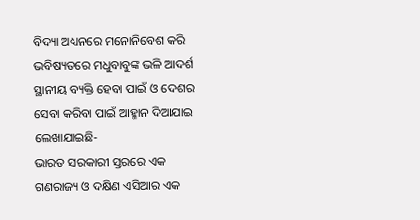ବିଦ୍ୟା ଅଧ୍ୟନରେ ମନୋନିବେଶ କରି ଭବିଷ୍ୟତରେ ମଧୁବାବୁଙ୍କ ଭଳି ଆଦର୍ଶ ସ୍ଥାନୀୟ ବ୍ୟକ୍ତି ହେବା ପାଇଁ ଓ ଦେଶର ସେବା କରିବା ପାଇଁ ଆହ୍ମାନ ଦିଆଯାଇ ଲେଖାଯାଇଛି-
ଭାରତ ସରକାରୀ ସ୍ତରରେ ଏକ ଗଣରାଜ୍ୟ ଓ ଦକ୍ଷିଣ ଏସିଆର ଏକ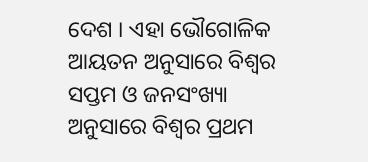ଦେଶ । ଏହା ଭୌଗୋଳିକ ଆୟତନ ଅନୁସାରେ ବିଶ୍ୱର ସପ୍ତମ ଓ ଜନସଂଖ୍ୟା ଅନୁସାରେ ବିଶ୍ୱର ପ୍ରଥମ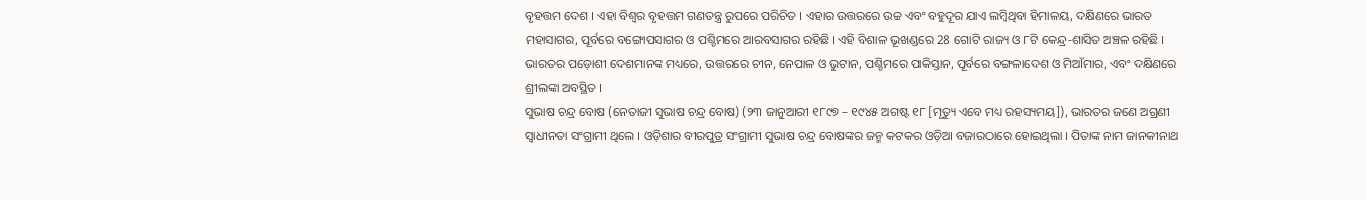ବୃହତ୍ତମ ଦେଶ । ଏହା ବିଶ୍ୱର ବୃହତ୍ତମ ଗଣତନ୍ତ୍ର ରୁପରେ ପରିଚିତ । ଏହାର ଉତ୍ତରରେ ଉଚ୍ଚ ଏବଂ ବହୁଦୂର ଯାଏ ଲମ୍ବିଥିବା ହିମାଳୟ, ଦକ୍ଷିଣରେ ଭାରତ ମହାସାଗର, ପୂର୍ବରେ ବଙ୍ଗୋପସାଗର ଓ ପଶ୍ଚିମରେ ଆରବସାଗର ରହିଛି । ଏହି ବିଶାଳ ଭୂଖଣ୍ଡରେ 28 ଗୋଟି ରାଜ୍ୟ ଓ ୮ଟି କେନ୍ଦ୍ର-ଶାସିତ ଅଞ୍ଚଳ ରହିଛି । ଭାରତର ପଡ଼ୋଶୀ ଦେଶମାନଙ୍କ ମଧ୍ୟରେ, ଉତ୍ତରରେ ଚୀନ, ନେପାଳ ଓ ଭୁଟାନ, ପଶ୍ଚିମରେ ପାକିସ୍ତାନ, ପୂର୍ବରେ ବଙ୍ଗଳାଦେଶ ଓ ମିଆଁମାର, ଏବଂ ଦକ୍ଷିଣରେ ଶ୍ରୀଲଙ୍କା ଅବସ୍ଥିତ ।
ସୁଭାଷ ଚନ୍ଦ୍ର ବୋଷ (ନେତାଜୀ ସୁଭାଷ ଚନ୍ଦ୍ର ବୋଷ) (୨୩ ଜାନୁଆରୀ ୧୮୯୭ – ୧୯୪୫ ଅଗଷ୍ଟ ୧୮ [ମୃତ୍ୟୁ ଏବେ ମଧ୍ୟ ରହସ୍ୟମୟ]), ଭାରତର ଜଣେ ଅଗ୍ରଣୀ ସ୍ୱାଧୀନତା ସଂଗ୍ରାମୀ ଥିଲେ । ଓଡ଼ିଶାର ବୀରପୁତ୍ର ସଂଗ୍ରାମୀ ସୁଭାଷ ଚନ୍ଦ୍ର ବୋଷଙ୍କର ଜନ୍ମ କଟକର ଓଡ଼ିଆ ବଜାରଠାରେ ହୋଇଥିଲା । ପିତାଙ୍କ ନାମ ଜାନକୀନାଥ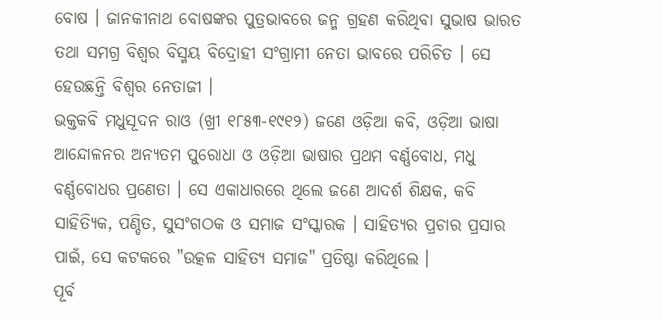ବୋଷ । ଜାନକୀନାଥ ବୋଷଙ୍କର ପୁତ୍ରଭାବରେ ଜନ୍ମ ଗ୍ରହଣ କରିଥିବା ସୁଭାଷ ଭାରତ ତଥା ସମଗ୍ର ବିଶ୍ୱର ବିସ୍ମୟ ବିଦ୍ରୋହୀ ସଂଗ୍ରାମୀ ନେତା ଭାବରେ ପରିଚିତ । ସେ ହେଉଛନ୍ତି ବିଶ୍ୱର ନେତାଜୀ ।
ଭକ୍ତକବି ମଧୁସୂଦନ ରାଓ (ଖ୍ରୀ ୧୮୫୩-୧୯୧୨) ଜଣେ ଓଡ଼ିଆ କବି, ଓଡ଼ିଆ ଭାଷା ଆନ୍ଦୋଳନର ଅନ୍ୟତମ ପୁରୋଧା ଓ ଓଡ଼ିଆ ଭାଷାର ପ୍ରଥମ ବର୍ଣ୍ଣବୋଧ, ମଧୁ ବର୍ଣ୍ଣବୋଧର ପ୍ରଣେତା । ସେ ଏକାଧାରରେ ଥିଲେ ଜଣେ ଆଦର୍ଶ ଶିକ୍ଷକ, କବି ସାହିତ୍ୟିକ, ପଣ୍ଡିତ, ସୁସଂଗଠକ ଓ ସମାଜ ସଂସ୍କାରକ । ସାହିତ୍ୟର ପ୍ରଚାର ପ୍ରସାର ପାଇଁ, ସେ କଟକରେ "ଉତ୍କଳ ସାହିତ୍ୟ ସମାଜ" ପ୍ରତିଷ୍ଠା କରିଥିଲେ ।
ପୂର୍ବ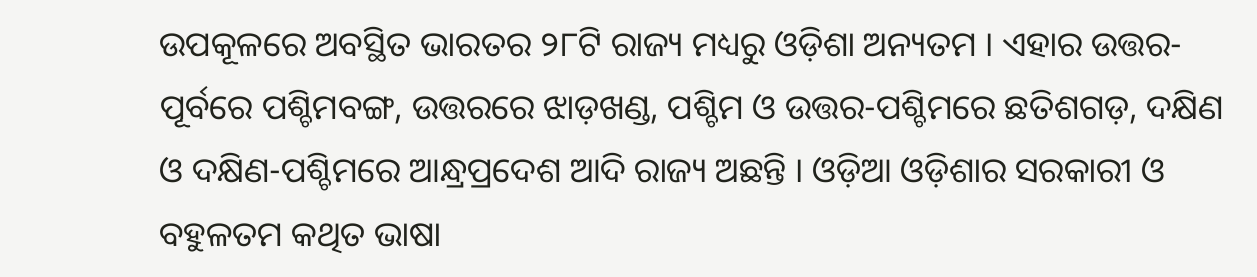ଉପକୂଳରେ ଅବସ୍ଥିତ ଭାରତର ୨୮ଟି ରାଜ୍ୟ ମଧ୍ୟରୁ ଓଡ଼ିଶା ଅନ୍ୟତମ । ଏହାର ଉତ୍ତର-ପୂର୍ବରେ ପଶ୍ଚିମବଙ୍ଗ, ଉତ୍ତରରେ ଝାଡ଼ଖଣ୍ଡ, ପଶ୍ଚିମ ଓ ଉତ୍ତର-ପଶ୍ଚିମରେ ଛତିଶଗଡ଼, ଦକ୍ଷିଣ ଓ ଦକ୍ଷିଣ-ପଶ୍ଚିମରେ ଆନ୍ଧ୍ରପ୍ରଦେଶ ଆଦି ରାଜ୍ୟ ଅଛନ୍ତି । ଓଡ଼ିଆ ଓଡ଼ିଶାର ସରକାରୀ ଓ ବହୁଳତମ କଥିତ ଭାଷା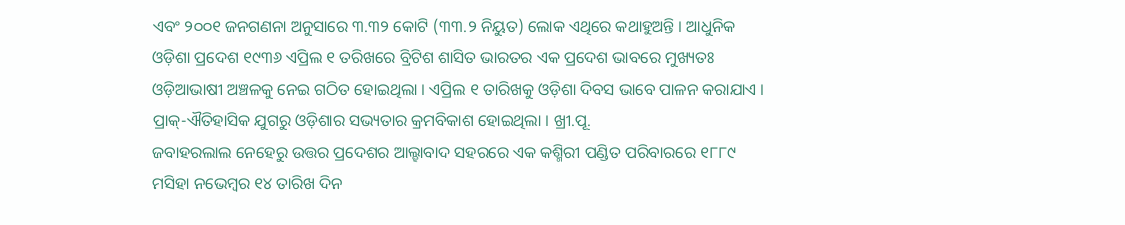ଏବଂ ୨୦୦୧ ଜନଗଣନା ଅନୁସାରେ ୩.୩୨ କୋଟି (୩୩.୨ ନିୟୁତ) ଲୋକ ଏଥିରେ କଥାହୁଅନ୍ତି । ଆଧୁନିକ ଓଡ଼ିଶା ପ୍ରଦେଶ ୧୯୩୬ ଏପ୍ରିଲ ୧ ତରିଖରେ ବ୍ରିଟିଶ ଶାସିତ ଭାରତର ଏକ ପ୍ରଦେଶ ଭାବରେ ମୁଖ୍ୟତଃ ଓଡ଼ିଆଭାଷୀ ଅଞ୍ଚଳକୁ ନେଇ ଗଠିତ ହୋଇଥିଲା । ଏପ୍ରିଲ ୧ ତାରିଖକୁ ଓଡ଼ିଶା ଦିବସ ଭାବେ ପାଳନ କରାଯାଏ । ପ୍ରାକ୍-ଐତିହାସିକ ଯୁଗରୁ ଓଡ଼ିଶାର ସଭ୍ୟତାର କ୍ରମବିକାଶ ହୋଇଥିଲା । ଖ୍ରୀ.ପୂ.
ଜବାହରଲାଲ ନେହେରୁ ଉତ୍ତର ପ୍ରଦେଶର ଆଲ୍ହାବାଦ ସହରରେ ଏକ କଶ୍ମିରୀ ପଣ୍ଡିତ ପରିବାରରେ ୧୮୮୯ ମସିହା ନଭେମ୍ବର ୧୪ ତାରିଖ ଦିନ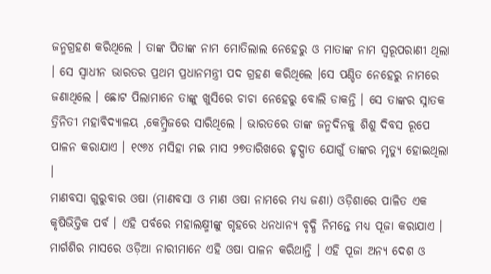ଜନ୍ମଗ୍ରହଣ କରିଥିଲେ । ତାଙ୍କ ପିତାଙ୍କ ନାମ ମୋତିଲାଲ ନେହେରୁ ଓ ମାତାଙ୍କ ନାମ ସ୍ୱରୂପରାଣୀ ଥିଲା । ସେ ସ୍ୱାଧୀନ ଭାରତର ପ୍ରଥମ ପ୍ରଧାନମନ୍ତ୍ରୀ ପଦ ଗ୍ରହଣ କରିଥିଲେ ।ସେ ପଣ୍ଡିତ ନେହେରୁ ନାମରେ ଜଣାଥିଲେ । ଛୋଟ ପିଲାମାନେ ତାଙ୍କୁ ଖୁସିରେ ଚାଚା ନେହେରୁ ବୋଲି ଡାକନ୍ତି । ସେ ତାଙ୍କର ସ୍ନାତକ ତ୍ରିନିତୀ ମହାବିଦ୍ୟାଳୟ ,କେମ୍ବ୍ରିଜରେ ସାରିଥିଲେ । ଭାରତରେ ତାଙ୍କ ଜନ୍ମଦିନକୁ ଶିଶୁ ଦିବସ ରୂପେ ପାଳନ କରାଯାଏ । ୧୯୬୪ ମସିହା ମଇ ମାସ ୨୭ତାରିଖରେ ହୃଦ୍ଘାତ ଯୋଗୁଁ ତାଙ୍କର ମୃତ୍ୟୁ ହୋଇଥିଲା ।
ମାଣବସା ଗୁରୁବାର ଓଷା (ମାଣବସା ଓ ମାଣ ଓଷା ନାମରେ ମଧ୍ୟ ଜଣା) ଓଡ଼ିଶାରେ ପାଳିତ ଏକ କୃଷିଭିତ୍ତିକ ପର୍ବ । ଏହି ପର୍ବରେ ମହାଲକ୍ଷ୍ମୀଙ୍କୁ ଗୃହରେ ଧନଧାନ୍ୟ ବୃଦ୍ଧି ନିମନ୍ତେ ମଧ୍ୟ ପୂଜା କରାଯାଏ । ମାର୍ଗଶିର ମାସରେ ଓଡ଼ିଆ ନାରୀମାନେ ଏହି ଓଷା ପାଳନ କରିଥାନ୍ତି । ଏହି ପୂଜା ଅନ୍ୟ ଦେଶ ଓ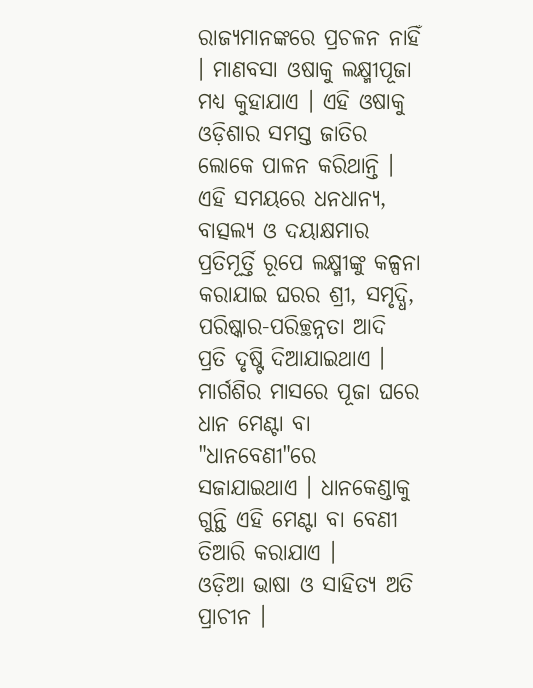ରାଜ୍ୟମାନଙ୍କରେ ପ୍ରଚଳନ ନାହିଁ । ମାଣବସା ଓଷାକୁ ଲକ୍ଷ୍ମୀପୂଜା ମଧ୍ୟ କୁହାଯାଏ । ଏହି ଓଷାକୁ ଓଡ଼ିଶାର ସମସ୍ତ ଜାତିର ଲୋକେ ପାଳନ କରିଥାନ୍ତି । ଏହି ସମୟରେ ଧନଧାନ୍ୟ, ବାତ୍ସଲ୍ୟ ଓ ଦୟାକ୍ଷମାର ପ୍ରତିମୂର୍ତ୍ତି ରୂପେ ଲକ୍ଷ୍ମୀଙ୍କୁ କଳ୍ପନା କରାଯାଇ ଘରର ଶ୍ରୀ, ସମୃଦ୍ଧି, ପରିଷ୍କାର-ପରିଚ୍ଛନ୍ନତା ଆଦି ପ୍ରତି ଦୃଷ୍ଟି ଦିଆଯାଇଥାଏ । ମାର୍ଗଶିର ମାସରେ ପୂଜା ଘରେ ଧାନ ମେଣ୍ଟା ବା "ଧାନବେଣୀ"ରେ ସଜାଯାଇଥାଏ । ଧାନକେଣ୍ଡାକୁ ଗୁନ୍ଥି ଏହି ମେଣ୍ଟା ବା ବେଣୀ ତିଆରି କରାଯାଏ ।
ଓଡ଼ିଆ ଭାଷା ଓ ସାହିତ୍ୟ ଅତି ପ୍ରାଚୀନ ।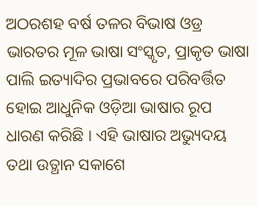ଅଠରଶହ ବର୍ଷ ତଳର ବିଭାଷ ଓଡ୍ର ଭାରତର ମୂଳ ଭାଷା ସଂସ୍କୃତ, ପ୍ରାକୃତ ଭାଷା ପାଲି ଇତ୍ୟାଦିର ପ୍ରଭାବରେ ପରିବର୍ତ୍ତିତ ହୋଇ ଆଧୁନିକ ଓଡ଼ିଆ ଭାଷାର ରୂପ ଧାରଣ କରିଛି । ଏହି ଭାଷାର ଅଭ୍ୟୁଦୟ ତଥା ଉତ୍ଥାନ ସକାଶେ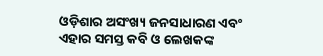ଓଡ଼ିଶାର ଅସଂଖ୍ୟ ଜନସାଧାରଣ ଏବଂ ଏହାର ସମସ୍ତ କବି ଓ ଲେଖକଙ୍କ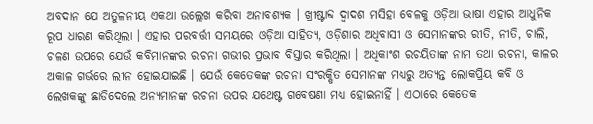ଅବଦାନ ଯେ ଅତୁଳନୀୟ ଏକଥା ଉଲ୍ଲେଖ କରିବା ଅନାବଶ୍ୟକ । ଖ୍ରୀଷ୍ଟାବ୍ଦ ଦ୍ୱାଦଶ ମସିହା ବେଳକୁ ଓଡ଼ିଆ ଭାଷା ଏହାର ଆଧୁନିକ ରୂପ ଧାରଣ କରିଥିଲା । ଏହାର ପରବର୍ତ୍ତୀ ସମୟରେ ଓଡ଼ିଆ ସାହିତ୍ୟ, ଓଡ଼ିଶାର ଅଧିବାସୀ ଓ ସେମାନଙ୍କର ରୀତି, ନୀତି, ଚାଲି, ଚଳଣ ଉପରେ ଯେଉଁ କବିମାନଙ୍କର ରଚନା ଗଭୀର ପ୍ରଭାବ ବିସ୍ତାର କରିଥିଲା । ଅଧିକାଂଶ ରଚୟିତାଙ୍କ ନାମ ତଥା ରଚନା, କାଳର ଅକାଳ ଗର୍ଭରେ ଲୀନ ହୋଇଯାଇଛି । ଯେଉଁ କେତେକଙ୍କ ରଚନା ସଂରକ୍ଷିତ ସେମାନଙ୍କ ମଧ୍ୟରୁ ଅତ୍ୟନ୍ତ ଲୋକପ୍ରିୟ କବି ଓ ଲେଖକଙ୍କୁ ଛାଡିଦେଲେ ଅନ୍ୟମାନଙ୍କ ରଚନା ଉପର ଯଥେଷ୍ଟ ଗବେଷଣା ମଧ୍ୟ ହୋଇନାହିଁ । ଏଠାରେ କେତେକ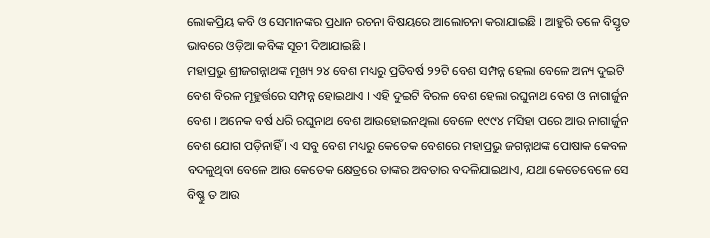ଲୋକପ୍ରିୟ କବି ଓ ସେମାନଙ୍କର ପ୍ରଧାନ ରଚନା ବିଷୟରେ ଆଲୋଚନା କରାଯାଇଛି । ଆହୁରି ତଳେ ବିସ୍ତୃତ ଭାବରେ ଓଡ଼ିଆ କବିଙ୍କ ସୂଚୀ ଦିଆଯାଇଛି ।
ମହାପ୍ରଭୁ ଶ୍ରୀଜଗନ୍ନାଥଙ୍କ ମୂଖ୍ୟ ୨୪ ବେଶ ମଧ୍ୟରୁ ପ୍ରତିବର୍ଷ ୨୨ଟି ବେଶ ସମ୍ପନ୍ନ ହେଲା ବେଳେ ଅନ୍ୟ ଦୁଇଟି ବେଶ ବିରଳ ମୂହୁର୍ତ୍ତରେ ସମ୍ପନ୍ନ ହୋଇଥାଏ । ଏହି ଦୁଇଟି ବିରଳ ବେଶ ହେଲା ରଘୁନାଥ ବେଶ ଓ ନାଗାର୍ଜୁନ ବେଶ । ଅନେକ ବର୍ଷ ଧରି ରଘୁନାଥ ବେଶ ଆଉହୋଇନଥିଲା ବେଳେ ୧୯୯୪ ମସିହା ପରେ ଆଉ ନାଗାର୍ଜୁନ ବେଶ ଯୋଗ ପଡ଼ିନାହିଁ । ଏ ସବୁ ବେଶ ମଧ୍ୟରୁ କେତେକ ବେଶରେ ମହାପ୍ରଭୁ ଜଗନ୍ନାଥଙ୍କ ପୋଷାକ କେବଳ ବଦଳୁଥିବା ବେଳେ ଆଉ କେତେକ କ୍ଷେତ୍ରରେ ତାଙ୍କର ଅବତାର ବଦଳିଯାଇଥାଏ, ଯଥା କେତେବେଳେ ସେ ବିଷ୍ଣୁ ତ ଆଉ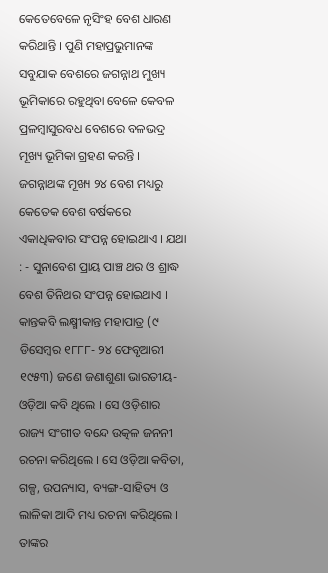କେତେବେଳେ ନୃସିଂହ ବେଶ ଧାରଣ କରିଥାନ୍ତି । ପୁଣି ମହାପ୍ରଭୁମାନଙ୍କ ସବୁଯାକ ବେଶରେ ଜଗନ୍ନାଥ ମୁଖ୍ୟ ଭୂମିକାରେ ରହୁଥିବା ବେଳେ କେବଳ ପ୍ରଳମ୍ବାସୁରବଧ ବେଶରେ ବଳଭଦ୍ର ମୂଖ୍ୟ ଭୂମିକା ଗ୍ରହଣ କରନ୍ତି । ଜଗନ୍ନାଥଙ୍କ ମୂଖ୍ୟ ୨୪ ବେଶ ମଧ୍ୟରୁ କେତେକ ବେଶ ବର୍ଷକରେ ଏକାଧିକବାର ସଂପନ୍ନ ହୋଇଥାଏ । ଯଥା : - ସୁନାବେଶ ପ୍ରାୟ ପାଞ୍ଚ ଥର ଓ ଶ୍ରାଦ୍ଧ ବେଶ ତିନିଥର ସଂପନ୍ନ ହୋଇଥାଏ ।
କାନ୍ତକବି ଲକ୍ଷ୍ମୀକାନ୍ତ ମହାପାତ୍ର (୯ ଡିସେମ୍ବର ୧୮୮୮- ୨୪ ଫେବୃଆରୀ ୧୯୫୩) ଜଣେ ଜଣାଶୁଣା ଭାରତୀୟ-ଓଡ଼ିଆ କବି ଥିଲେ । ସେ ଓଡ଼ିଶାର ରାଜ୍ୟ ସଂଗୀତ ବନ୍ଦେ ଉତ୍କଳ ଜନନୀ ରଚନା କରିଥିଲେ । ସେ ଓଡ଼ିଆ କବିତା, ଗଳ୍ପ, ଉପନ୍ୟାସ, ବ୍ୟଙ୍ଗ-ସାହିତ୍ୟ ଓ ଲାଳିକା ଆଦି ମଧ୍ୟ ରଚନା କରିଥିଲେ । ତାଙ୍କର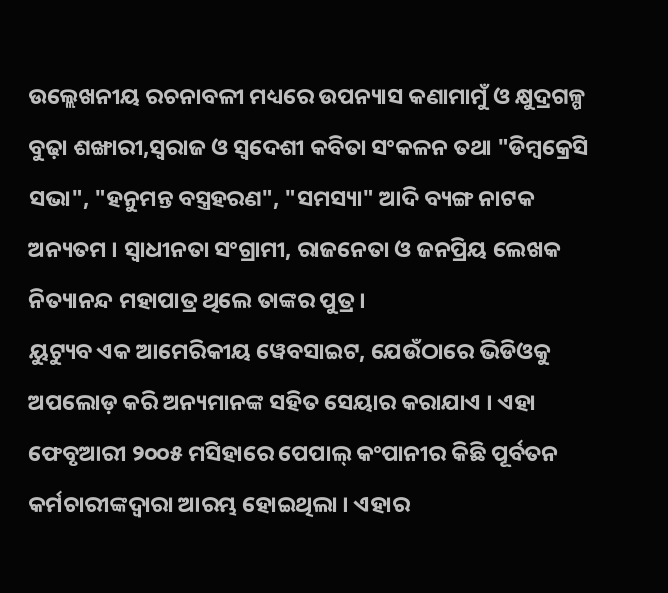ଉଲ୍ଲେଖନୀୟ ରଚନାବଳୀ ମଧ୍ୟରେ ଉପନ୍ୟାସ କଣାମାମୁଁ ଓ କ୍ଷୁଦ୍ରଗଳ୍ପ ବୁଢ଼ା ଶଙ୍ଖାରୀ,ସ୍ୱରାଜ ଓ ସ୍ୱଦେଶୀ କବିତା ସଂକଳନ ତଥା "ଡିମ୍ବକ୍ରେସି ସଭା", "ହନୁମନ୍ତ ବସ୍ତ୍ରହରଣ", "ସମସ୍ୟା" ଆଦି ବ୍ୟଙ୍ଗ ନାଟକ ଅନ୍ୟତମ । ସ୍ୱାଧୀନତା ସଂଗ୍ରାମୀ, ରାଜନେତା ଓ ଜନପ୍ରିୟ ଲେଖକ ନିତ୍ୟାନନ୍ଦ ମହାପାତ୍ର ଥିଲେ ତାଙ୍କର ପୁତ୍ର ।
ୟୁଟ୍ୟୁବ ଏକ ଆମେରିକୀୟ ୱେବସାଇଟ, ଯେଉଁଠାରେ ଭିଡିଓକୁ ଅପଲୋଡ଼ କରି ଅନ୍ୟମାନଙ୍କ ସହିତ ସେୟାର କରାଯାଏ । ଏହା ଫେବୃଆରୀ ୨୦୦୫ ମସିହାରେ ପେପାଲ୍ କଂପାନୀର କିଛି ପୂର୍ବତନ କର୍ମଚାରୀଙ୍କଦ୍ୱାରା ଆରମ୍ଭ ହୋଇଥିଲା । ଏହାର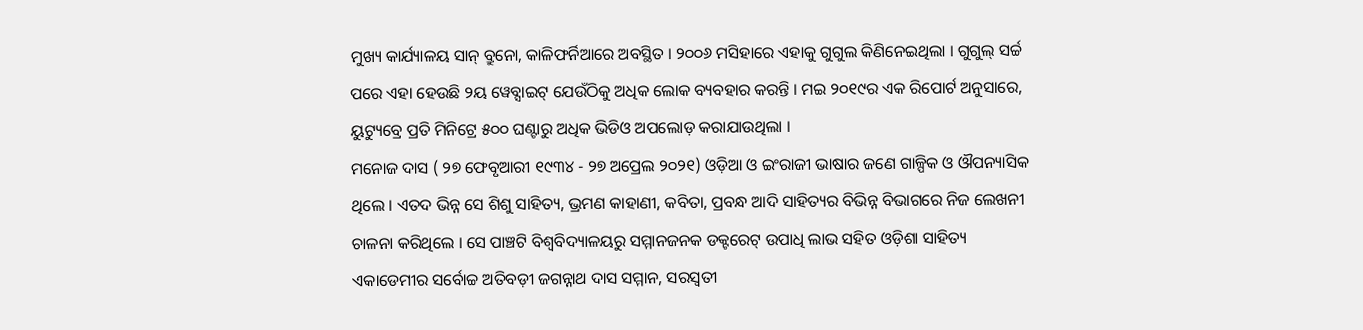ମୁଖ୍ୟ କାର୍ଯ୍ୟାଳୟ ସାନ୍ ବ୍ରୁନୋ, କାଳିଫର୍ନିଆରେ ଅବସ୍ଥିତ । ୨୦୦୬ ମସିହାରେ ଏହାକୁ ଗୁଗୁଲ କିଣିନେଇଥିଲା । ଗୁଗୁଲ୍ ସର୍ଚ୍ଚ ପରେ ଏହା ହେଉଛି ୨ୟ ୱେବ୍ସାଇଟ୍ ଯେଉଁଠିକୁ ଅଧିକ ଲୋକ ବ୍ୟବହାର କରନ୍ତି । ମଇ ୨୦୧୯ର ଏକ ରିପୋର୍ଟ ଅନୁସାରେ, ୟୁଟ୍ୟୁବ୍ରେ ପ୍ରତି ମିନିଟ୍ରେ ୫୦୦ ଘଣ୍ଟାରୁ ଅଧିକ ଭିଡିଓ ଅପଲୋଡ଼ କରାଯାଉଥିଲା ।
ମନୋଜ ଦାସ ( ୨୭ ଫେବୃଆରୀ ୧୯୩୪ - ୨୭ ଅପ୍ରେଲ ୨୦୨୧) ଓଡ଼ିଆ ଓ ଇଂରାଜୀ ଭାଷାର ଜଣେ ଗାଳ୍ପିକ ଓ ଔପନ୍ୟାସିକ ଥିଲେ । ଏତଦ ଭିନ୍ନ ସେ ଶିଶୁ ସାହିତ୍ୟ, ଭ୍ରମଣ କାହାଣୀ, କବିତା, ପ୍ରବନ୍ଧ ଆଦି ସାହିତ୍ୟର ବିଭିନ୍ନ ବିଭାଗରେ ନିଜ ଲେଖନୀ ଚାଳନା କରିଥିଲେ । ସେ ପାଞ୍ଚଟି ବିଶ୍ୱବିଦ୍ୟାଳୟରୁ ସମ୍ମାନଜନକ ଡକ୍ଟରେଟ୍ ଉପାଧି ଲାଭ ସହିତ ଓଡ଼ିଶା ସାହିତ୍ୟ ଏକାଡେମୀର ସର୍ବୋଚ୍ଚ ଅତିବଡ଼ୀ ଜଗନ୍ନାଥ ଦାସ ସମ୍ମାନ, ସରସ୍ୱତୀ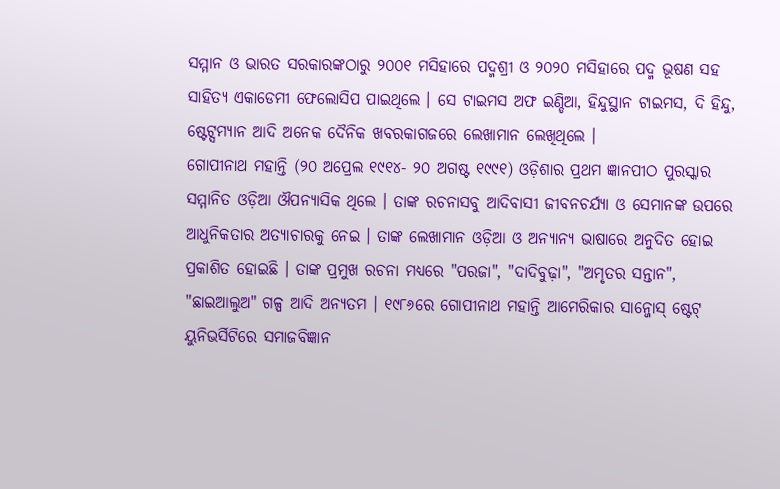ସମ୍ମାନ ଓ ଭାରତ ସରକାରଙ୍କଠାରୁ ୨୦୦୧ ମସିହାରେ ପଦ୍ମଶ୍ରୀ ଓ ୨୦୨୦ ମସିହାରେ ପଦ୍ମ ଭୂଷଣ ସହ ସାହିତ୍ୟ ଏକାଡେମୀ ଫେଲୋସିପ ପାଇଥିଲେ । ସେ ଟାଇମସ ଅଫ ଇଣ୍ଡିଆ, ହିନ୍ଦୁସ୍ଥାନ ଟାଇମସ, ଦି ହିନ୍ଦୁ, ଷ୍ଟେଟ୍ସମ୍ୟାନ ଆଦି ଅନେକ ଦୈନିକ ଖବରକାଗଜରେ ଲେଖାମାନ ଲେଖିଥିଲେ ।
ଗୋପୀନାଥ ମହାନ୍ତି (୨୦ ଅପ୍ରେଲ ୧୯୧୪- ୨୦ ଅଗଷ୍ଟ ୧୯୯୧) ଓଡ଼ିଶାର ପ୍ରଥମ ଜ୍ଞାନପୀଠ ପୁରସ୍କାର ସମ୍ମାନିତ ଓଡ଼ିଆ ଔପନ୍ୟାସିକ ଥିଲେ । ତାଙ୍କ ରଚନାସବୁ ଆଦିବାସୀ ଜୀବନଚର୍ଯ୍ୟା ଓ ସେମାନଙ୍କ ଉପରେ ଆଧୁନିକତାର ଅତ୍ୟାଚାରକୁ ନେଇ । ତାଙ୍କ ଲେଖାମାନ ଓଡ଼ିଆ ଓ ଅନ୍ୟାନ୍ୟ ଭାଷାରେ ଅନୁଦିତ ହୋଇ ପ୍ରକାଶିତ ହୋଇଛି । ତାଙ୍କ ପ୍ରମୁଖ ରଚନା ମଧ୍ୟରେ "ପରଜା", "ଦାଦିବୁଢ଼ା", "ଅମୃତର ସନ୍ତାନ", "ଛାଇଆଲୁଅ" ଗଳ୍ପ ଆଦି ଅନ୍ୟତମ । ୧୯୮୬ରେ ଗୋପୀନାଥ ମହାନ୍ତି ଆମେରିକାର ସାନ୍ଜୋସ୍ ଷ୍ଟେଟ୍ ୟୁନିଭର୍ସିଟିରେ ସମାଜବିଜ୍ଞାନ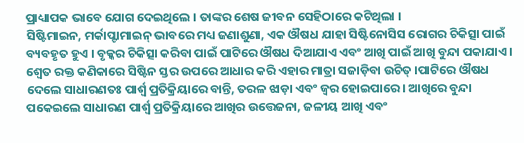ପ୍ରାଧ୍ୟାପକ ଭାବେ ଯୋଗ ଦେଇଥିଲେ । ତାଙ୍କର ଶେଷ ଜୀବନ ସେହିଠାରେ କଟିଥିଲା ।
ସିଷ୍ଟିମାଇନ, ମର୍କାପ୍ଟାମାଇନ୍ ଭାବରେ ମଧ୍ୟ ଜଣାଶୁଣା, ଏକ ଔଷଧ ଯାହା ସିଷ୍ଟିନୋସିସ ରୋଗର ଚିକିତ୍ସା ପାଇଁ ବ୍ୟବହୃତ ହୁଏ । ବୃକ୍କର ଚିକିତ୍ସା କରିବା ପାଇଁ ପାଟିରେ ଔଷଧ ଦିଆଯାଏ ଏବଂ ଆଖି ପାଇଁ ଆଖି ବୁନ୍ଦା ପକାଯାଏ । ଶ୍ୱେତ ରକ୍ତ କଣିକାରେ ସିଷ୍ଟିନ ସ୍ତର ଉପରେ ଆଧାର କରି ଏହାର ମାତ୍ରା ସଜାଡ଼ିବା ଉଚିତ୍ ।ପାଟିରେ ଔଷଧ ଦେଲେ ସାଧାରଣତଃ ପାର୍ଶ୍ୱ ପ୍ରତିକ୍ରିୟାରେ ବାନ୍ତି, ତରଳ ଝାଡ଼ା ଏବଂ ଜ୍ୱର ହୋଇପାରେ । ଆଖିରେ ବୁନ୍ଦା ପକେଇଲେ ସାଧାରଣ ପାର୍ଶ୍ୱ ପ୍ରତିକ୍ରିୟାରେ ଆଖିର ଉତ୍ତେଜନା, ଜଳୀୟ ଆଖି ଏବଂ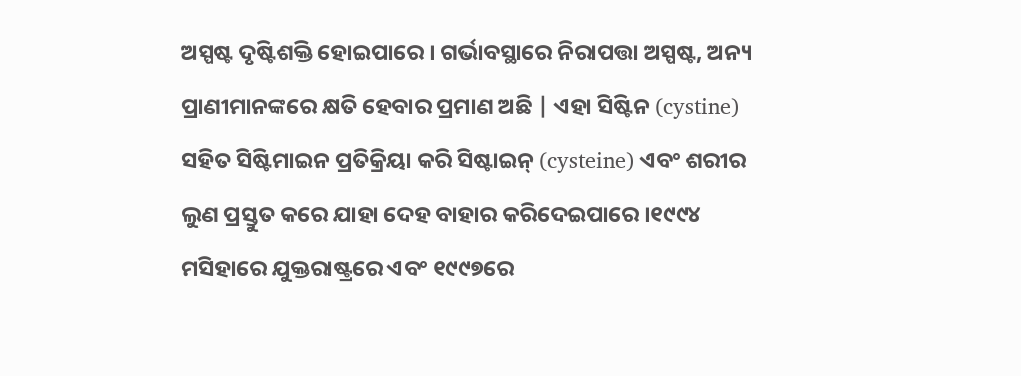ଅସ୍ପଷ୍ଟ ଦୃଷ୍ଟିଶକ୍ତି ହୋଇପାରେ । ଗର୍ଭାବସ୍ଥାରେ ନିରାପତ୍ତା ଅସ୍ପଷ୍ଟ, ଅନ୍ୟ ପ୍ରାଣୀମାନଙ୍କରେ କ୍ଷତି ହେବାର ପ୍ରମାଣ ଅଛି | ଏହା ସିଷ୍ଟିନ (cystine) ସହିତ ସିଷ୍ଟିମାଇନ ପ୍ରତିକ୍ରିୟା କରି ସିଷ୍ଟାଇନ୍ (cysteine) ଏବଂ ଶରୀର ଲୁଣ ପ୍ରସ୍ତୁତ କରେ ଯାହା ଦେହ ବାହାର କରିଦେଇପାରେ ।୧୯୯୪ ମସିହାରେ ଯୁକ୍ତରାଷ୍ଟ୍ରରେ ଏବଂ ୧୯୯୭ରେ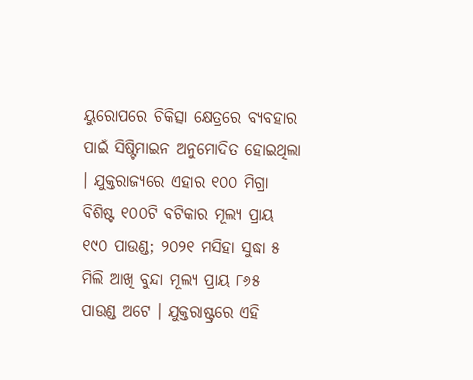ୟୁରୋପରେ ଚିକିତ୍ସା କ୍ଷେତ୍ରରେ ବ୍ୟବହାର ପାଇଁ ସିଷ୍ଟିମାଇନ ଅନୁମୋଦିତ ହୋଇଥିଲା । ଯୁକ୍ତରାଜ୍ୟରେ ଏହାର ୧୦୦ ମିଗ୍ରା ବିଶିଷ୍ଟ ୧୦୦ଟି ବଟିକାର ମୂଲ୍ୟ ପ୍ରାୟ ୧୯୦ ପାଉଣ୍ଡ; ୨୦୨୧ ମସିହା ସୁଦ୍ଧା ୫ ମିଲି ଆଖି ବୁନ୍ଦା ମୂଲ୍ୟ ପ୍ରାୟ ୮୬୫ ପାଉଣ୍ଡ ଅଟେ । ଯୁକ୍ତରାଷ୍ଟ୍ରରେ ଏହି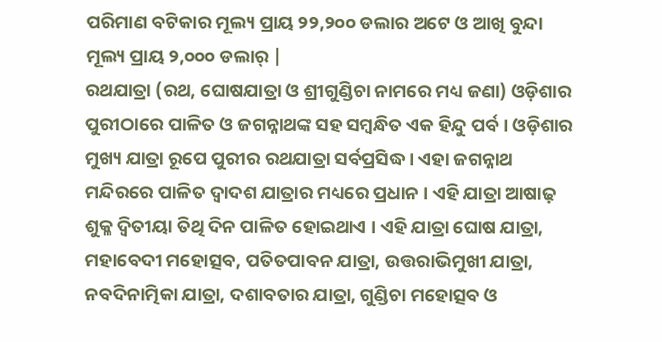ପରିମାଣ ବଟିକାର ମୂଲ୍ୟ ପ୍ରାୟ ୨୨,୨୦୦ ଡଲାର ଅଟେ ଓ ଆଖି ବୁନ୍ଦା ମୂଲ୍ୟ ପ୍ରାୟ ୨,୦୦୦ ଡଲାର୍ |
ରଥଯାତ୍ରା (ରଥ, ଘୋଷଯାତ୍ରା ଓ ଶ୍ରୀଗୁଣ୍ଡିଚା ନାମରେ ମଧ୍ୟ ଜଣା) ଓଡ଼ିଶାର ପୁରୀଠାରେ ପାଳିତ ଓ ଜଗନ୍ନାଥଙ୍କ ସହ ସମ୍ବନ୍ଧିତ ଏକ ହିନ୍ଦୁ ପର୍ବ । ଓଡ଼ିଶାର ମୁଖ୍ୟ ଯାତ୍ରା ରୂପେ ପୁରୀର ରଥଯାତ୍ରା ସର୍ବପ୍ରସିଦ୍ଧ । ଏହା ଜଗନ୍ନାଥ ମନ୍ଦିରରେ ପାଳିତ ଦ୍ୱାଦଶ ଯାତ୍ରାର ମଧ୍ୟରେ ପ୍ରଧାନ । ଏହି ଯାତ୍ରା ଆଷାଢ଼ ଶୁକ୍ଳ ଦ୍ୱିତୀୟା ତିଥି ଦିନ ପାଳିତ ହୋଇଥାଏ । ଏହି ଯାତ୍ରା ଘୋଷ ଯାତ୍ରା, ମହାବେଦୀ ମହୋତ୍ସବ, ପତିତପାବନ ଯାତ୍ରା, ଉତ୍ତରାଭିମୁଖୀ ଯାତ୍ରା, ନବଦିନାତ୍ମିକା ଯାତ୍ରା, ଦଶାବତାର ଯାତ୍ରା, ଗୁଣ୍ଡିଚା ମହୋତ୍ସବ ଓ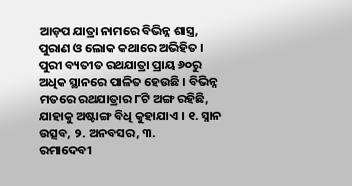ଆଡ଼ପ ଯାତ୍ରା ନାମରେ ବିଭିନ୍ନ ଶାସ୍ତ୍ର, ପୁରାଣ ଓ ଲୋକ କଥାରେ ଅଭିହିତ । ପୁରୀ ବ୍ୟତୀତ ରଥଯାତ୍ରା ପ୍ରାୟ ୬୦ରୁ ଅଧିକ ସ୍ଥାନରେ ପାଳିତ ହେଉଛି । ବିଭିନ୍ନ ମତରେ ରଥଯାତ୍ରାର ୮ଟି ଅଙ୍ଗ ରହିଛି, ଯାହାକୁ ଅଷ୍ଟାଙ୍ଗ ବିଧି କୁହାଯାଏ । ୧. ସ୍ନାନ ଉତ୍ସବ, ୨. ଅନବସର, ୩.
ରମାଦେବୀ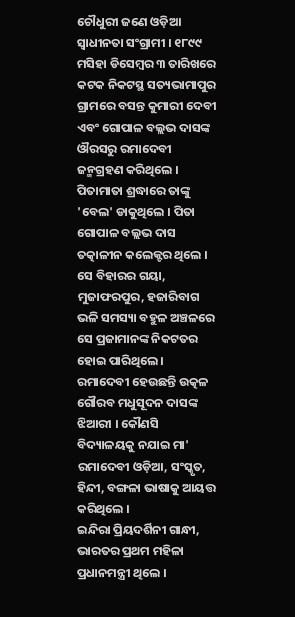ଚୌଧୁରୀ ଜଣେ ଓଡ଼ିଆ ସ୍ୱାଧୀନତା ସଂଗ୍ରାମୀ । ୧୮୯୯ ମସିହା ଡିସେମ୍ବର ୩ ତାରିଖରେ କଟକ ନିକଟସ୍ଥ ସତ୍ୟଭାମାପୁର ଗ୍ରାମରେ ବସନ୍ତ କୁମାରୀ ଦେବୀ ଏବଂ ଗୋପାଳ ବଲ୍ଲଭ ଦାସଙ୍କ ଔରସରୁ ରମାଦେବୀ ଜନ୍ମଗ୍ରହଣ କରିଥିଲେ । ପିତାମାତା ଶ୍ରଦ୍ଧାରେ ତାଙ୍କୁ 'ବେଲ' ଡାକୁଥିଲେ । ପିତା ଗୋପାଳ ବଲ୍ଲଭ ଦାସ ତତ୍କାଳୀନ କଲେକ୍ଟର ଥିଲେ । ସେ ବିହାରର ଗୟା, ମୁଜାଫରପୁର, ହଜାରିବାଗ ଭଳି ସମସ୍ୟା ବହୁଳ ଅଞ୍ଚଳରେ ସେ ପ୍ରଜାମାନଙ୍କ ନିକଟତର ହୋଇ ପାରିଥିଲେ । ରମାଦେବୀ ହେଉଛନ୍ତି ଉତ୍କଳ ଗୌରବ ମଧୁସୂଦନ ଦାସଙ୍କ ଝିଆରୀ । କୌଣସି ବିଦ୍ୟାଳୟକୁ ନଯାଇ ମା' ରମାଦେବୀ ଓଡ଼ିଆ, ସଂସ୍କୃତ, ହିନ୍ଦୀ, ବଙ୍ଗଳା ଭାଷାକୁ ଆୟତ୍ତ କରିଥିଲେ ।
ଇନ୍ଦିରା ପ୍ରିୟଦର୍ଶିନୀ ଗାନ୍ଧୀ, ଭାରତର ପ୍ରଥମ ମହିଳା ପ୍ରଧାନମନ୍ତ୍ରୀ ଥିଲେ ।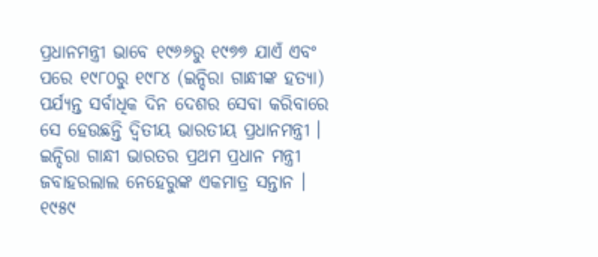ପ୍ରଧାନମନ୍ତ୍ରୀ ଭାବେ ୧୯୬୬ରୁ ୧୯୭୭ ଯାଏଁ ଏବଂ ପରେ ୧୯୮୦ରୁ ୧୯୮୪ (ଇନ୍ଦିରା ଗାନ୍ଧୀଙ୍କ ହତ୍ୟା) ପର୍ଯ୍ୟନ୍ତ ସର୍ବାଧିକ ଦିନ ଦେଶର ସେବା କରିବାରେ ସେ ହେଉଛନ୍ତି ଦ୍ୱିତୀୟ ଭାରତୀୟ ପ୍ରଧାନମନ୍ତ୍ରୀ । ଇନ୍ଦିରା ଗାନ୍ଧୀ ଭାରତର ପ୍ରଥମ ପ୍ରଧାନ ମନ୍ତ୍ରୀ ଜବାହରଲାଲ ନେହେରୁଙ୍କ ଏକମାତ୍ର ସନ୍ତାନ । ୧୯୫୯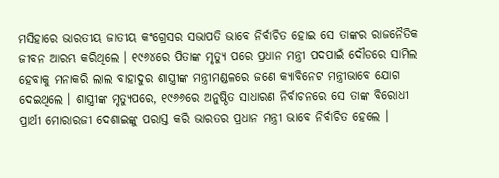ମସିହାରେ ଭାରତୀୟ ଜାତୀୟ କଂଗ୍ରେସର ସଭାପତି ଭାବେ ନିର୍ବାଚିତ ହୋଇ ସେ ତାଙ୍କର ରାଜନୈତିକ ଜୀବନ ଆରମ୍ଭ କରିଥିଲେ । ୧୯୬୪ରେ ପିତାଙ୍କ ମୃତ୍ୟୁ ପରେ ପ୍ରଧାନ ମନ୍ତ୍ରୀ ପଦପାଇଁ ଦୌଡରେ ସାମିଲ ହେବାକୁ ମନାକରି ଲାଲ ବାହାଦୁର ଶାସ୍ତ୍ରୀଙ୍କ ମନ୍ତ୍ରୀମଣ୍ଡଳରେ ଜଣେ କ୍ୟାବିନେଟ ମନ୍ତ୍ରୀଭାବେ ଯୋଗ ଦେଇଥିଲେ । ଶାସ୍ତ୍ରୀଙ୍କ ମୃତ୍ୟୁପରେ, ୧୯୬୬ରେ ଅନୁଷ୍ଠିତ ସାଧାରଣ ନିର୍ବାଚନରେ ସେ ତାଙ୍କ ବିରୋଧୀ ପ୍ରାର୍ଥୀ ମୋରାରଜୀ ଦେଶାଇଙ୍କୁ ପରାସ୍ତ କରି ଭାରତର ପ୍ରଧାନ ମନ୍ତ୍ରୀ ଭାବେ ନିର୍ବାଚିତ ହେଲେ ।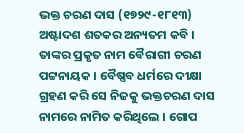ଭକ୍ତ ଚରଣ ଦାସ (୧୭୨୯-୧୮୧୩) ଅଷ୍ଟାଦଶ ଶତକର ଅନ୍ୟତମ କବି । ତାଙ୍କର ପ୍ରକୃତ ନାମ ବୈରାଗୀ ଚରଣ ପଟ୍ଟନାୟକ । ବୈଷ୍ଣବ ଧର୍ମରେ ଦୀକ୍ଷା ଗ୍ରହଣ କରି ସେ ନିଜକୁ ଭକ୍ତଚରଣ ଦାସ ନାମରେ ନାମିତ କରିଥିଲେ । ଗୋପ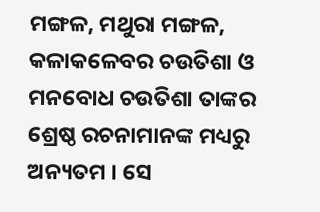ମଙ୍ଗଳ, ମଥୁରା ମଙ୍ଗଳ, କଳାକଳେବର ଚଉତିଶା ଓ ମନବୋଧ ଚଉତିଶା ତାଙ୍କର ଶ୍ରେଷ୍ଠ ରଚନାମାନଙ୍କ ମଧ୍ୟରୁ ଅନ୍ୟତମ । ସେ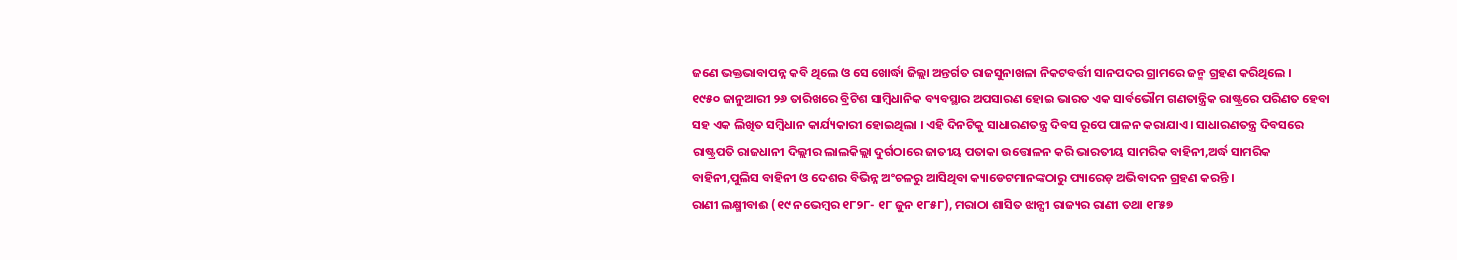ଜଣେ ଭକ୍ତଭାବାପନ୍ନ କବି ଥିଲେ ଓ ସେ ଖୋର୍ଦ୍ଧା ଜିଲ୍ଲା ଅନ୍ତର୍ଗତ ରାଜସୁନାଖଳା ନିକଟବର୍ତ୍ତୀ ସାନପଦର ଗ୍ରାମରେ ଜନ୍ମ ଗ୍ରହଣ କରିଥିଲେ ।
୧୯୫୦ ଜାନୁଆରୀ ୨୬ ତାରିଖରେ ବ୍ରିଟିଶ ସାମ୍ବିଧାନିକ ବ୍ୟବସ୍ଥାର ଅପସାରଣ ହୋଇ ଭାରତ ଏକ ସାର୍ବଭୌମ ଗଣତାନ୍ତ୍ରିକ ରାଷ୍ଟ୍ରରେ ପରିଣତ ହେବା ସହ ଏକ ଲିଖିତ ସମ୍ବିଧାନ କାର୍ଯ୍ୟକାରୀ ହୋଇଥିଲା । ଏହି ଦିନଟିକୁ ସାଧାରଣତନ୍ତ୍ର ଦିବସ ରୂପେ ପାଳନ କରାଯାଏ । ସାଧାରଣତନ୍ତ୍ର ଦିବସରେ ରାଷ୍ଟ୍ରପତି ରାଜଧାନୀ ଦିଲ୍ଲୀର ଲାଲକିଲ୍ଲା ଦୁର୍ଗଠାରେ ଜାତୀୟ ପତାକା ଉତ୍ତୋଳନ କରି ଭାରତୀୟ ସାମରିକ ବାହିନୀ,ଅର୍ଦ୍ଧ ସାମରିକ ବାହିନୀ,ପୁଲିସ ବାହିନୀ ଓ ଦେଶର ବିଭିନ୍ନ ଅଂଚଳରୁ ଆସିଥିବା କ୍ୟାଡେଟମାନଙ୍କଠାରୁ ପ୍ୟାରେଡ଼ ଅଭିବାଦନ ଗ୍ରହଣ କରନ୍ତି ।
ରାଣୀ ଲକ୍ଷ୍ମୀବାଈ (୧୯ ନଭେମ୍ବର ୧୮୨୮- ୧୮ ଜୁନ ୧୮୫୮), ମରାଠା ଶାସିତ ଝାନ୍ସୀ ରାଜ୍ୟର ରାଣୀ ତଥା ୧୮୫୭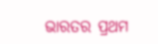ଭାରତର ପ୍ରଥମ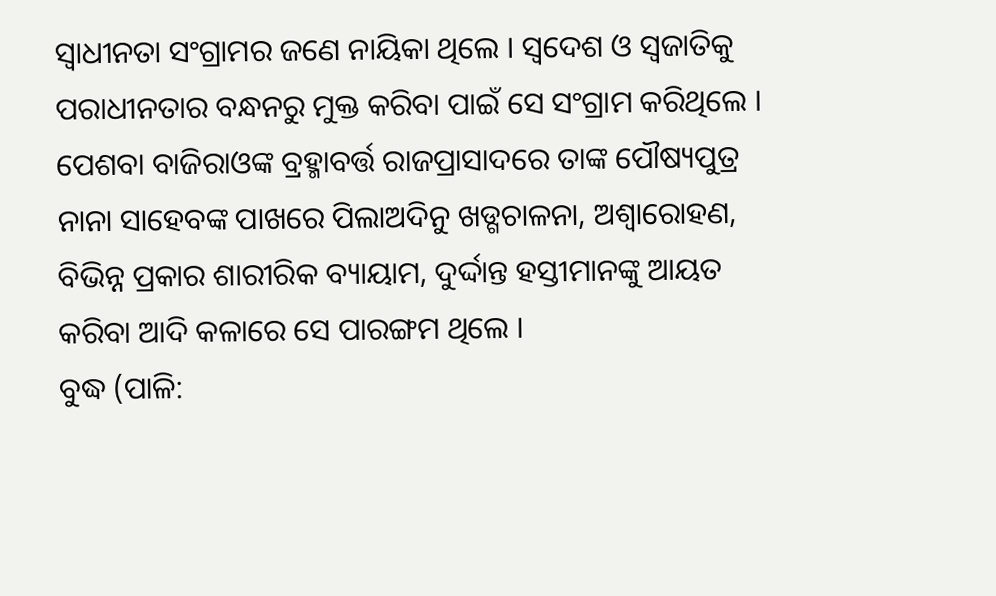ସ୍ୱାଧୀନତା ସଂଗ୍ରାମର ଜଣେ ନାୟିକା ଥିଲେ । ସ୍ୱଦେଶ ଓ ସ୍ୱଜାତିକୁ ପରାଧୀନତାର ବନ୍ଧନରୁ ମୁକ୍ତ କରିବା ପାଇଁ ସେ ସଂଗ୍ରାମ କରିଥିଲେ । ପେଶବା ବାଜିରାଓଙ୍କ ବ୍ରହ୍ମାବର୍ତ୍ତ ରାଜପ୍ରାସାଦରେ ତାଙ୍କ ପୌଷ୍ୟପୁତ୍ର ନାନା ସାହେବଙ୍କ ପାଖରେ ପିଲାଅଦିନୁ ଖଡ୍ଗଚାଳନା, ଅଶ୍ୱାରୋହଣ, ବିଭିନ୍ନ ପ୍ରକାର ଶାରୀରିକ ବ୍ୟାୟାମ, ଦୁର୍ଦ୍ଦାନ୍ତ ହସ୍ତୀମାନଙ୍କୁ ଆୟତ କରିବା ଆଦି କଳାରେ ସେ ପାରଙ୍ଗମ ଥିଲେ ।
ବୁଦ୍ଧ (ପାଳି: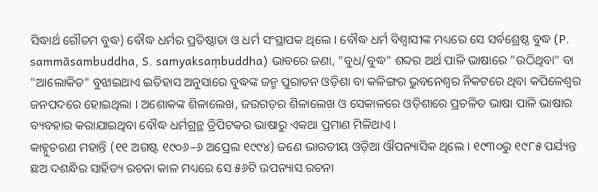ସିଦ୍ଧାର୍ଥ ଗୌତମ ବୁଦ୍ଧ) ବୌଦ୍ଧ ଧର୍ମର ପ୍ରତିଷ୍ଠାତା ଓ ଧର୍ମ ସଂସ୍ଥାପକ ଥିଲେ । ବୌଦ୍ଧ ଧର୍ମ ବିଶ୍ୱାସୀଙ୍କ ମଧ୍ୟରେ ସେ ସର୍ବଶ୍ରେଷ୍ଠ ବୁଦ୍ଧ (P. sammāsambuddha, S. samyaksaṃbuddha) ଭାବରେ ଜଣା, "ବୁଧ/ବୁଦ୍ଧ" ଶବ୍ଦର ଅର୍ଥ ପାଳି ଭାଷାରେ "ଉଠିଥିବା" ବା "ଆଲୋକିତ" ବୁଝାଇଥାଏ ଇତିହାସ ଅନୁସାରେ ବୁଦ୍ଧଙ୍କ ଜନ୍ମ ପୁରାତନ ଓଡ଼ିଶା ବା କଳିଙ୍ଗର ଭୁବନେଶ୍ୱର ନିକଟରେ ଥିବା କପିଳେଶ୍ୱର ଜନପଦରେ ହୋଇଥିଲା । ଅଶୋକଙ୍କ ଶିଳାଲେଖ, ଜଉଗଡ଼ର ଶିଳାଲେଖ ଓ ସେକାଳରେ ଓଡ଼ିଶାରେ ପ୍ରଚଳିତ ଭାଷା ପାଳି ଭାଷାର ବ୍ୟବହାର କରାଯାଇଥିବା ବୌଦ୍ଧ ଧର୍ମଗ୍ରନ୍ଥ ତ୍ରିପିଟକର ଭାଷାରୁ ଏକଥା ପ୍ରମାଣ ମିଳିଥାଏ ।
କାହ୍ନୁଚରଣ ମହାନ୍ତି (୧୧ ଅଗଷ୍ଟ ୧୯୦୬–୬ ଅପ୍ରେଲ ୧୯୯୪) ଜଣେ ଭାରତୀୟ ଓଡ଼ିଆ ଔପନ୍ୟାସିକ ଥିଲେ । ୧୯୩୦ରୁ ୧୯୮୫ ପର୍ଯ୍ୟନ୍ତ ଛଅ ଦଶନ୍ଧିର ସାହିତ୍ୟ ରଚନା କାଳ ମଧ୍ୟରେ ସେ ୫୬ଟି ଉପନ୍ୟାସ ରଚନା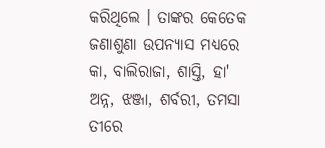କରିଥିଲେ । ତାଙ୍କର କେତେକ ଜଣାଶୁଣା ଉପନ୍ୟାସ ମଧ୍ୟରେ କା, ବାଲିରାଜା, ଶାସ୍ତି, ହା' ଅନ୍ନ, ଝଞ୍ଜା, ଶର୍ବରୀ, ତମସା ତୀରେ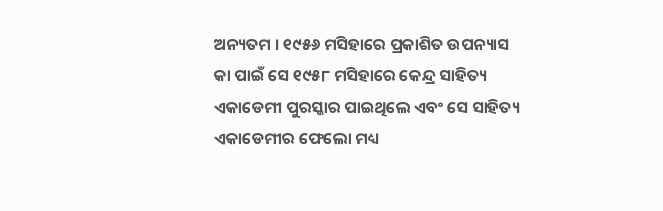ଅନ୍ୟତମ । ୧୯୫୬ ମସିହାରେ ପ୍ରକାଶିତ ଉପନ୍ୟାସ କା ପାଇଁ ସେ ୧୯୫୮ ମସିହାରେ କେନ୍ଦ୍ର ସାହିତ୍ୟ ଏକାଡେମୀ ପୁରସ୍କାର ପାଇଥିଲେ ଏବଂ ସେ ସାହିତ୍ୟ ଏକାଡେମୀର ଫେଲୋ ମଧ୍ୟ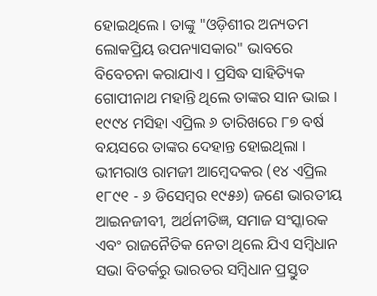ହୋଇଥିଲେ । ତାଙ୍କୁ "ଓଡ଼ିଶୀର ଅନ୍ୟତମ ଲୋକପ୍ରିୟ ଉପନ୍ୟାସକାର" ଭାବରେ ବିବେଚନା କରାଯାଏ । ପ୍ରସିଦ୍ଧ ସାହିତ୍ୟିକ ଗୋପୀନାଥ ମହାନ୍ତି ଥିଲେ ତାଙ୍କର ସାନ ଭାଇ । ୧୯୯୪ ମସିହା ଏପ୍ରିଲ ୬ ତାରିଖରେ ୮୭ ବର୍ଷ ବୟସରେ ତାଙ୍କର ଦେହାନ୍ତ ହୋଇଥିଲା ।
ଭୀମରାଓ ରାମଜୀ ଆମ୍ବେଦକର (୧୪ ଏପ୍ରିଲ ୧୮୯୧ - ୬ ଡିସେମ୍ବର ୧୯୫୬) ଜଣେ ଭାରତୀୟ ଆଇନଜୀବୀ, ଅର୍ଥନୀତିଜ୍ଞ, ସମାଜ ସଂସ୍କାରକ ଏବଂ ରାଜନୈତିକ ନେତା ଥିଲେ ଯିଏ ସମ୍ବିଧାନ ସଭା ବିତର୍କରୁ ଭାରତର ସମ୍ବିଧାନ ପ୍ରସ୍ତୁତ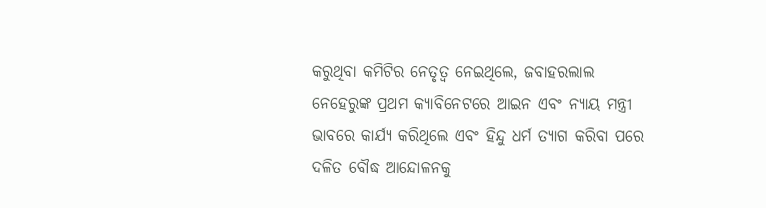କରୁଥିବା କମିଟିର ନେତୃତ୍ୱ ନେଇଥିଲେ, ଜବାହରଲାଲ ନେହେରୁଙ୍କ ପ୍ରଥମ କ୍ୟାବିନେଟରେ ଆଇନ ଏବଂ ନ୍ୟାୟ ମନ୍ତ୍ରୀ ଭାବରେ କାର୍ଯ୍ୟ କରିଥିଲେ ଏବଂ ହିନ୍ଦୁ ଧର୍ମ ତ୍ୟାଗ କରିବା ପରେ ଦଳିତ ବୌଦ୍ଧ ଆନ୍ଦୋଳନକୁ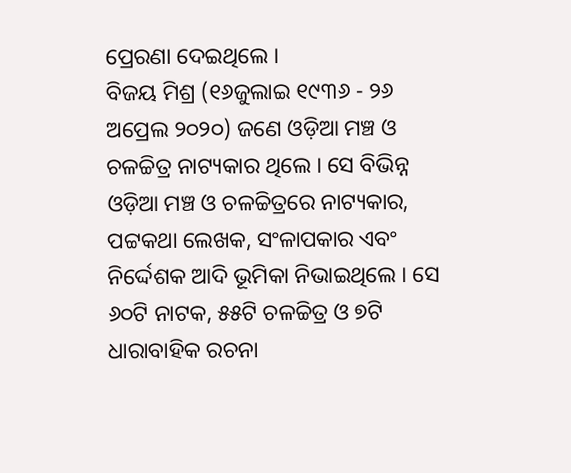ପ୍ରେରଣା ଦେଇଥିଲେ ।
ବିଜୟ ମିଶ୍ର (୧୬ଜୁଲାଇ ୧୯୩୬ - ୨୬ ଅପ୍ରେଲ ୨୦୨୦) ଜଣେ ଓଡ଼ିଆ ମଞ୍ଚ ଓ ଚଳଚ୍ଚିତ୍ର ନାଟ୍ୟକାର ଥିଲେ । ସେ ବିଭିନ୍ନ ଓଡ଼ିଆ ମଞ୍ଚ ଓ ଚଳଚ୍ଚିତ୍ରରେ ନାଟ୍ୟକାର, ପଟ୍ଟକଥା ଲେଖକ, ସଂଳାପକାର ଏବଂ ନିର୍ଦ୍ଦେଶକ ଆଦି ଭୂମିକା ନିଭାଇଥିଲେ । ସେ ୬୦ଟି ନାଟକ, ୫୫ଟି ଚଳଚ୍ଚିତ୍ର ଓ ୭ଟି ଧାରାବାହିକ ରଚନା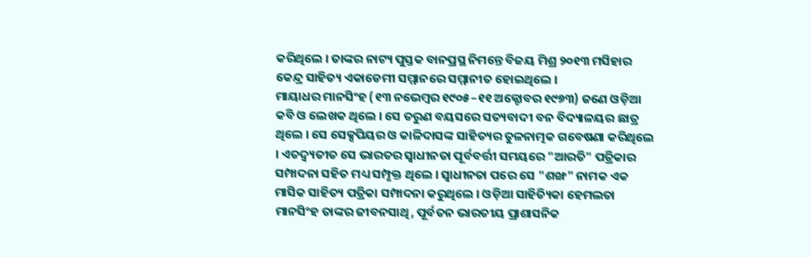କରିଥିଲେ । ତାଙ୍କର ନାଟ୍ୟ ପୁସ୍ତକ ବାନପ୍ରସ୍ଥ ନିମନ୍ତେ ବିଜୟ ମିଶ୍ର ୨୦୧୩ ମସିହାର କେନ୍ଦ୍ର ସାହିତ୍ୟ ଏକାଡେମୀ ସମ୍ମାନରେ ସମ୍ମାନୀତ ହୋଇଥିଲେ ।
ମାୟାଧର ମାନସିଂହ (୧୩ ନଭେମ୍ବର ୧୯୦୫–୧୧ ଅକ୍ଟୋବର ୧୯୭୩) ଜଣେ ଓଡ଼ିଆ କବି ଓ ଲେଖକ ଥିଲେ । ସେ ତରୁଣ ବୟସରେ ସତ୍ୟବାଦୀ ବନ ବିଦ୍ୟାଳୟର ଛାତ୍ର ଥିଲେ । ସେ ସେକ୍ସପିୟର ଓ କାଳିଦାସଙ୍କ ସାହିତ୍ୟର ତୁଳନାତ୍ମକ ଗବେଷଣା କରିଥିଲେ । ଏତଦ୍ବ୍ୟତୀତ ସେ ଭାରତର ସ୍ୱାଧୀନତା ପୂର୍ବବର୍ତ୍ତୀ ସମୟରେ "ଆରତି" ପତ୍ରିକାର ସମ୍ପାଦନା ସହିତ ମଧ୍ୟ ସମ୍ପୃକ୍ତ ଥିଲେ । ସ୍ୱାଧୀନତା ପରେ ସେ "ଶଙ୍ଖ" ନାମକ ଏକ ମାସିକ ସାହିତ୍ୟ ପତ୍ରିକା ସମ୍ପାଦନା କରୁଥିଲେ । ଓଡ଼ିଆ ସାହିତ୍ୟିକା ହେମଲତା ମାନସିଂହ ତାଙ୍କର ଜୀବନସାଥି, ପୂର୍ବତନ ଭାରତୀୟ ପ୍ରାଶାସନିକ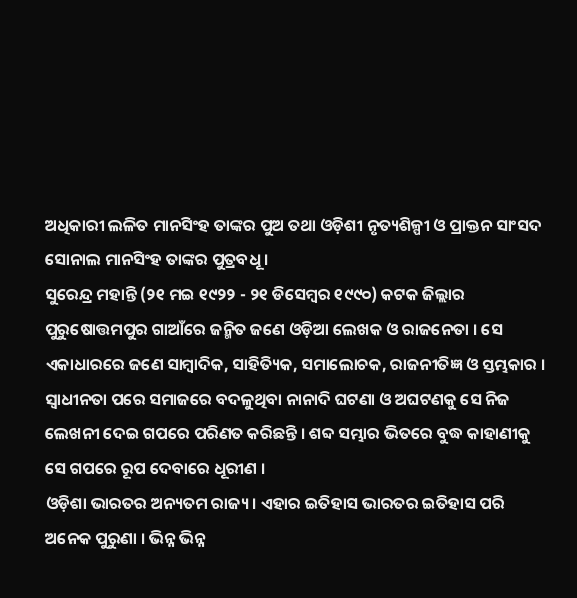ଅଧିକାରୀ ଲଳିତ ମାନସିଂହ ତାଙ୍କର ପୁଅ ତଥା ଓଡ଼ିଶୀ ନୃତ୍ୟଶିଳ୍ପୀ ଓ ପ୍ରାକ୍ତନ ସାଂସଦ ସୋନାଲ ମାନସିଂହ ତାଙ୍କର ପୁତ୍ରବଧୂ ।
ସୁରେନ୍ଦ୍ର ମହାନ୍ତି (୨୧ ମଇ ୧୯୨୨ - ୨୧ ଡିସେମ୍ବର ୧୯୯୦) କଟକ ଜିଲ୍ଲାର ପୁରୁଷୋତ୍ତମପୁର ଗାଆଁରେ ଜନ୍ମିତ ଜଣେ ଓଡ଼ିଆ ଲେଖକ ଓ ରାଜନେତା । ସେ ଏକାଧାରରେ ଜଣେ ସାମ୍ବାଦିକ, ସାହିତ୍ୟିକ, ସମାଲୋଚକ, ରାଜନୀତିଜ୍ଞ ଓ ସ୍ତମ୍ଭକାର । ସ୍ୱାଧୀନତା ପରେ ସମାଜରେ ବଦଳୁଥିବା ନାନାଦି ଘଟଣା ଓ ଅଘଟଣକୁ ସେ ନିଜ ଲେଖନୀ ଦେଇ ଗପରେ ପରିଣତ କରିଛନ୍ତି । ଶବ୍ଦ ସମ୍ଭାର ଭିତରେ ବୁଦ୍ଧ କାହାଣୀକୁ ସେ ଗପରେ ରୂପ ଦେବାରେ ଧୂରୀଣ ।
ଓଡ଼ିଶା ଭାରତର ଅନ୍ୟତମ ରାଜ୍ୟ। ଏହାର ଇତିହାସ ଭାରତର ଇତିହାସ ପରି ଅନେକ ପୁରୁଣା । ଭିନ୍ନ ଭିନ୍ନ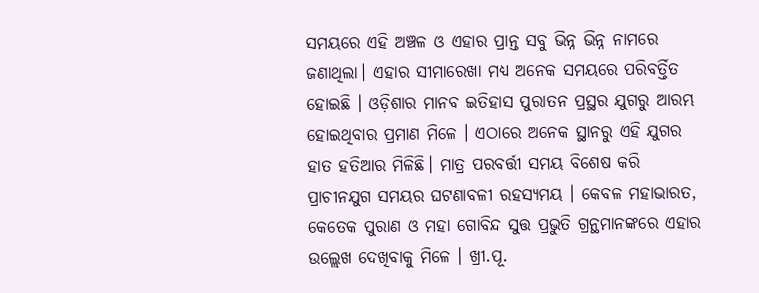ସମୟରେ ଏହି ଅଞ୍ଚଳ ଓ ଏହାର ପ୍ରାନ୍ତ ସବୁ ଭିନ୍ନ ଭିନ୍ନ ନାମରେ ଜଣାଥିଲା। ଏହାର ସୀମାରେଖା ମଧ୍ୟ ଅନେକ ସମୟରେ ପରିବର୍ତ୍ତିତ ହୋଇଛି । ଓଡ଼ିଶାର ମାନବ ଇତିହାସ ପୁରାତନ ପ୍ରସ୍ଥର ଯୁଗରୁ ଆରମ୍ଭ ହୋଇଥିବାର ପ୍ରମାଣ ମିଳେ । ଏଠାରେ ଅନେକ ସ୍ଥାନରୁ ଏହି ଯୁଗର ହାତ ହତିଆର ମିଳିଛି। ମାତ୍ର ପରବର୍ତ୍ତୀ ସମୟ ବିଶେଷ କରି ପ୍ରାଚୀନଯୁଗ ସମୟର ଘଟଣାବଳୀ ରହସ୍ୟମୟ । କେବଳ ମହାଭାରତ, କେତେକ ପୁରାଣ ଓ ମହା ଗୋବିନ୍ଦ ସୁତ୍ତ ପ୍ରଭୁତି ଗ୍ରନ୍ଥମାନଙ୍କରେ ଏହାର ଉଲ୍ଲେଖ ଦେଖିବାକୁ ମିଳେ । ଖ୍ରୀ.ପୂ.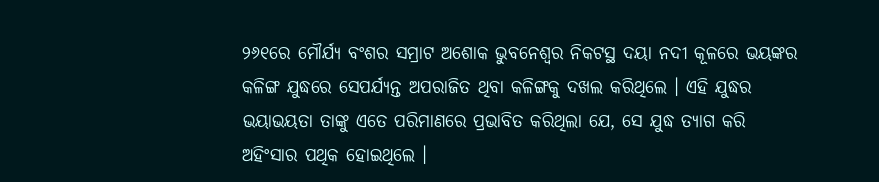୨୬୧ରେ ମୌର୍ଯ୍ୟ ବଂଶର ସମ୍ରାଟ ଅଶୋକ ଭୁବନେଶ୍ୱର ନିକଟସ୍ଥ ଦୟା ନଦୀ କୂଳରେ ଭୟଙ୍କର କଳିଙ୍ଗ ଯୁଦ୍ଧରେ ସେପର୍ଯ୍ୟନ୍ତ ଅପରାଜିତ ଥିବା କଳିଙ୍ଗକୁ ଦଖଲ କରିଥିଲେ । ଏହି ଯୁଦ୍ଧର ଭୟାଭୟତା ତାଙ୍କୁ ଏତେ ପରିମାଣରେ ପ୍ରଭାବିତ କରିଥିଲା ଯେ, ସେ ଯୁଦ୍ଧ ତ୍ୟାଗ କରି ଅହିଂସାର ପଥିକ ହୋଇଥିଲେ ।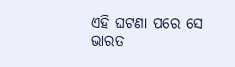ଏହି ଘଟଣା ପରେ ସେ ଭାରତ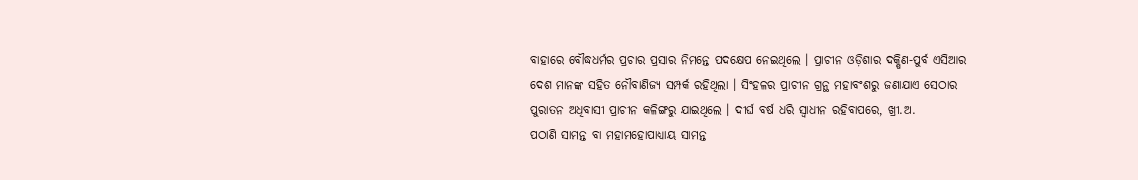ବାହାରେ ବୌଦ୍ଧଧର୍ମର ପ୍ରଚାର ପ୍ରସାର ନିମନ୍ତେ ପଦକ୍ଷେପ ନେଇଥିଲେ । ପ୍ରାଚୀନ ଓଡ଼ିଶାର ଦକ୍ଷିଣ-ପୁର୍ବ ଏସିଆର ଦେଶ ମାନଙ୍କ ସହିତ ନୌବାଣିଜ୍ୟ ସମ୍ପର୍କ ରହିଥିଲା । ସିଂହଳର ପ୍ରାଚୀନ ଗ୍ରନ୍ଥ ମହାବଂଶରୁ ଜଣାଯାଏ ସେଠାର ପୁରାତନ ଅଧିବାସୀ ପ୍ରାଚୀନ କଳିଙ୍ଗରୁ ଯାଇଥିଲେ । ଦୀର୍ଘ ବର୍ଷ ଧରି ସ୍ୱାଧୀନ ରହିବାପରେ, ଖ୍ରୀ.ଅ.
ପଠାଣି ସାମନ୍ତ ବା ମହାମହୋପାଧ୍ୟାୟ ସାମନ୍ତ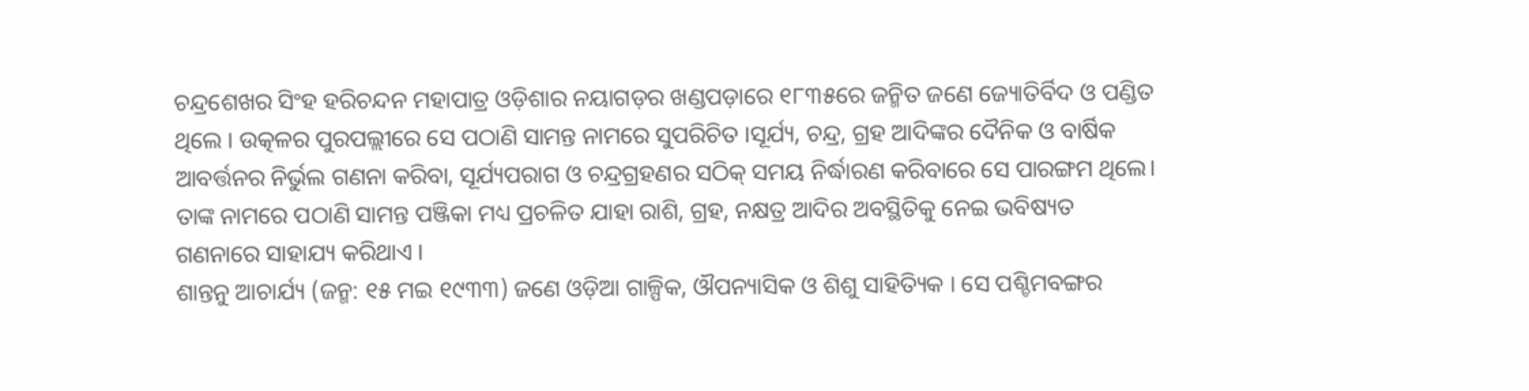ଚନ୍ଦ୍ରଶେଖର ସିଂହ ହରିଚନ୍ଦନ ମହାପାତ୍ର ଓଡ଼ିଶାର ନୟାଗଡ଼ର ଖଣ୍ଡପଡ଼ାରେ ୧୮୩୫ରେ ଜନ୍ମିତ ଜଣେ ଜ୍ୟୋତିର୍ବିଦ ଓ ପଣ୍ଡିତ ଥିଲେ । ଉତ୍କଳର ପୁରପଲ୍ଲୀରେ ସେ ପଠାଣି ସାମନ୍ତ ନାମରେ ସୁପରିଚିତ ।ସୂର୍ଯ୍ୟ, ଚନ୍ଦ୍ର, ଗ୍ରହ ଆଦିଙ୍କର ଦୈନିକ ଓ ବାର୍ଷିକ ଆବର୍ତ୍ତନର ନିର୍ଭୁଲ ଗଣନା କରିବା, ସୂର୍ଯ୍ୟପରାଗ ଓ ଚନ୍ଦ୍ରଗ୍ରହଣର ସଠିକ୍ ସମୟ ନିର୍ଦ୍ଧାରଣ କରିବାରେ ସେ ପାରଙ୍ଗମ ଥିଲେ। ତାଙ୍କ ନାମରେ ପଠାଣି ସାମନ୍ତ ପଞ୍ଜିକା ମଧ୍ୟ ପ୍ରଚଳିତ ଯାହା ରାଶି, ଗ୍ରହ, ନକ୍ଷତ୍ର ଆଦିର ଅବସ୍ଥିତିକୁ ନେଇ ଭବିଷ୍ୟତ ଗଣନାରେ ସାହାଯ୍ୟ କରିଥାଏ ।
ଶାନ୍ତନୁ ଆଚାର୍ଯ୍ୟ (ଜନ୍ମ: ୧୫ ମଇ ୧୯୩୩) ଜଣେ ଓଡ଼ିଆ ଗାଳ୍ପିକ, ଔପନ୍ୟାସିକ ଓ ଶିଶୁ ସାହିତ୍ୟିକ । ସେ ପଶ୍ଚିମବଙ୍ଗର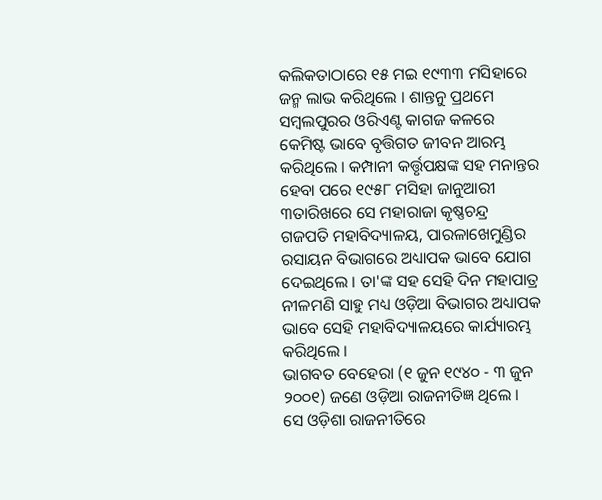କଲିକତାଠାରେ ୧୫ ମଇ ୧୯୩୩ ମସିହାରେ ଜନ୍ମ ଲାଭ କରିଥିଲେ । ଶାନ୍ତନୁ ପ୍ରଥମେ ସମ୍ବଲପୁରର ଓରିଏଣ୍ଟ କାଗଜ କଳରେ କେମିଷ୍ଟ ଭାବେ ବୃତ୍ତିଗତ ଜୀବନ ଆରମ୍ଭ କରିଥିଲେ । କମ୍ପାନୀ କର୍ତ୍ତୃପକ୍ଷଙ୍କ ସହ ମନାନ୍ତର ହେବା ପରେ ୧୯୫୮ ମସିହା ଜାନୁଆରୀ ୩ତାରିଖରେ ସେ ମହାରାଜା କୃଷ୍ଣଚନ୍ଦ୍ର ଗଜପତି ମହାବିଦ୍ୟାଳୟ, ପାରଳାଖେମୁଣ୍ଡିର ରସାୟନ ବିଭାଗରେ ଅଧ୍ୟାପକ ଭାବେ ଯୋଗ ଦେଇଥିଲେ । ତା'ଙ୍କ ସହ ସେହି ଦିନ ମହାପାତ୍ର ନୀଳମଣି ସାହୁ ମଧ୍ୟ ଓଡ଼ିଆ ବିଭାଗର ଅଧ୍ୟାପକ ଭାବେ ସେହି ମହାବିଦ୍ୟାଳୟରେ କାର୍ଯ୍ୟାରମ୍ଭ କରିଥିଲେ ।
ଭାଗବତ ବେହେରା (୧ ଜୁନ ୧୯୪୦ - ୩ ଜୁନ ୨୦୦୧) ଜଣେ ଓଡ଼ିଆ ରାଜନୀତିଜ୍ଞ ଥିଲେ । ସେ ଓଡ଼ିଶା ରାଜନୀତିରେ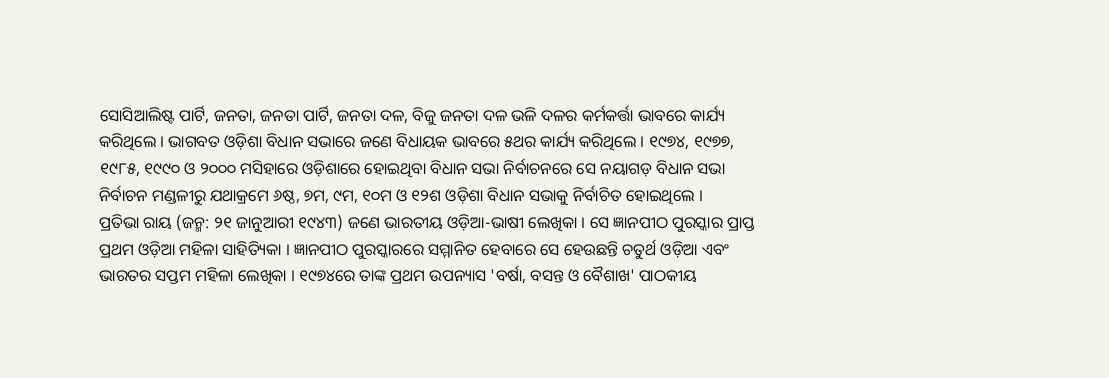ସୋସିଆଲିଷ୍ଟ ପାର୍ଟି, ଜନତା, ଜନତା ପାର୍ଟି, ଜନତା ଦଳ, ବିଜୁ ଜନତା ଦଳ ଭଳି ଦଳର କର୍ମକର୍ତ୍ତା ଭାବରେ କାର୍ଯ୍ୟ କରିଥିଲେ । ଭାଗବତ ଓଡ଼ିଶା ବିଧାନ ସଭାରେ ଜଣେ ବିଧାୟକ ଭାବରେ ୫ଥର କାର୍ଯ୍ୟ କରିଥିଲେ । ୧୯୭୪, ୧୯୭୭, ୧୯୮୫, ୧୯୯୦ ଓ ୨୦୦୦ ମସିହାରେ ଓଡ଼ିଶାରେ ହୋଇଥିବା ବିଧାନ ସଭା ନିର୍ବାଚନରେ ସେ ନୟାଗଡ଼ ବିଧାନ ସଭା ନିର୍ବାଚନ ମଣ୍ଡଳୀରୁ ଯଥାକ୍ରମେ ୬ଷ୍ଠ, ୭ମ, ୯ମ, ୧୦ମ ଓ ୧୨ଶ ଓଡ଼ିଶା ବିଧାନ ସଭାକୁ ନିର୍ବାଚିତ ହୋଇଥିଲେ ।
ପ୍ରତିଭା ରାୟ (ଜନ୍ମ: ୨୧ ଜାନୁଆରୀ ୧୯୪୩) ଜଣେ ଭାରତୀୟ ଓଡ଼ିଆ-ଭାଷୀ ଲେଖିକା । ସେ ଜ୍ଞାନପୀଠ ପୁରସ୍କାର ପ୍ରାପ୍ତ ପ୍ରଥମ ଓଡ଼ିଆ ମହିଳା ସାହିତ୍ୟିକା । ଜ୍ଞାନପୀଠ ପୁରସ୍କାରରେ ସମ୍ମାନିତ ହେବାରେ ସେ ହେଉଛନ୍ତି ଚତୁର୍ଥ ଓଡ଼ିଆ ଏବଂ ଭାରତର ସପ୍ତମ ମହିଳା ଲେଖିକା । ୧୯୭୪ରେ ତାଙ୍କ ପ୍ରଥମ ଉପନ୍ୟାସ 'ବର୍ଷା, ବସନ୍ତ ଓ ବୈଶାଖ' ପାଠକୀୟ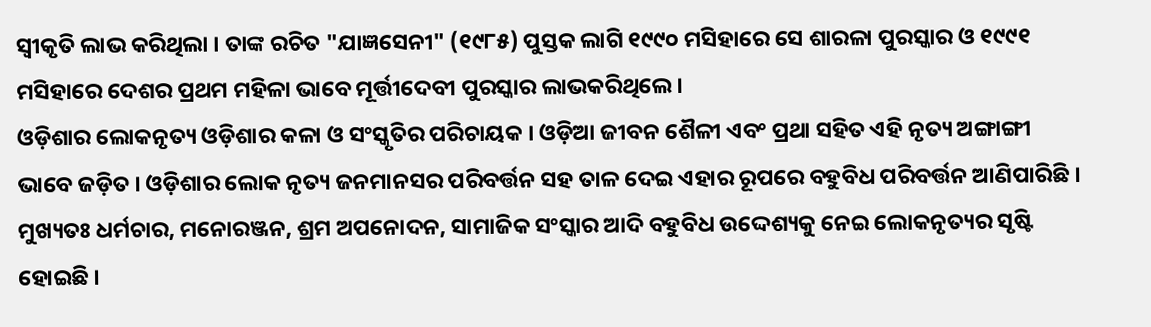ସ୍ୱୀକୃତି ଲାଭ କରିଥିଲା । ତାଙ୍କ ରଚିତ "ଯାଜ୍ଞସେନୀ" (୧୯୮୫) ପୁସ୍ତକ ଲାଗି ୧୯୯୦ ମସିହାରେ ସେ ଶାରଳା ପୁରସ୍କାର ଓ ୧୯୯୧ ମସିହାରେ ଦେଶର ପ୍ରଥମ ମହିଳା ଭାବେ ମୂର୍ତ୍ତୀଦେବୀ ପୁରସ୍କାର ଲାଭକରିଥିଲେ ।
ଓଡ଼ିଶାର ଲୋକନୃତ୍ୟ ଓଡ଼ିଶାର କଳା ଓ ସଂସ୍କୃତିର ପରିଚାୟକ । ଓଡ଼ିଆ ଜୀବନ ଶୈଳୀ ଏବଂ ପ୍ରଥା ସହିତ ଏହି ନୃତ୍ୟ ଅଙ୍ଗାଙ୍ଗୀ ଭାବେ ଜଡ଼ିତ । ଓଡ଼ିଶାର ଲୋକ ନୃତ୍ୟ ଜନମାନସର ପରିବର୍ତ୍ତନ ସହ ତାଳ ଦେଇ ଏହାର ରୂପରେ ବହୁବିଧ ପରିବର୍ତ୍ତନ ଆଣିପାରିଛି । ମୁଖ୍ୟତଃ ଧର୍ମଚାର, ମନୋରଞ୍ଜନ, ଶ୍ରମ ଅପନୋଦନ, ସାମାଜିକ ସଂସ୍କାର ଆଦି ବହୁବିଧ ଉଦ୍ଦେଶ୍ୟକୁ ନେଇ ଲୋକନୃତ୍ୟର ସୃଷ୍ଟି ହୋଇଛି ।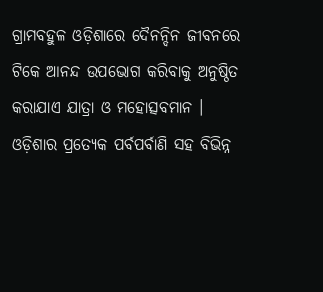ଗ୍ରାମବହୁଳ ଓଡ଼ିଶାରେ ଦୈନନ୍ଦିନ ଜୀବନରେ ଟିକେ ଆନନ୍ଦ ଉପଭୋଗ କରିବାକୁ ଅନୁଷ୍ଠିତ କରାଯାଏ ଯାତ୍ରା ଓ ମହୋତ୍ସବମାନ । ଓଡ଼ିଶାର ପ୍ରତ୍ୟେକ ପର୍ବପର୍ବାଣି ସହ ବିଭିନ୍ନ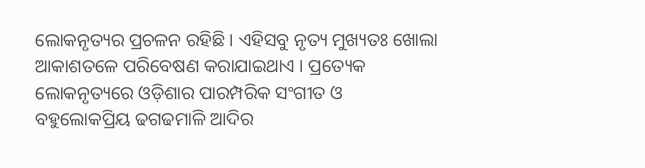ଲୋକନୃତ୍ୟର ପ୍ରଚଳନ ରହିଛି । ଏହିସବୁ ନୃତ୍ୟ ମୁଖ୍ୟତଃ ଖୋଲା ଆକାଶତଳେ ପରିବେଷଣ କରାଯାଇଥାଏ । ପ୍ରତ୍ୟେକ ଲୋକନୃତ୍ୟରେ ଓଡ଼ିଶାର ପାରମ୍ପରିକ ସଂଗୀତ ଓ ବହୁଲୋକପ୍ରିୟ ଢଗଢମାଳି ଆଦିର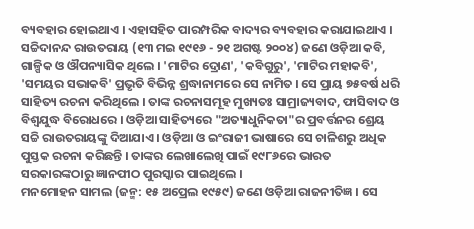ବ୍ୟବହାର ହୋଇଥାଏ । ଏହାସହିତ ପାରମ୍ପରିକ ବାଦ୍ୟର ବ୍ୟବହାର କରାଯାଇଥାଏ ।
ସଚ୍ଚିଦାନନ୍ଦ ରାଉତରାୟ (୧୩ ମଇ ୧୯୧୬ - ୨୧ ଅଗଷ୍ଟ ୨୦୦୪) ଜଣେ ଓଡ଼ିଆ କବି, ଗାଳ୍ପିକ ଓ ଔପନ୍ୟାସିକ ଥିଲେ । 'ମାଟିର ଦ୍ରୋଣ', 'କବିଗୁରୁ', 'ମାଟିର ମହାକବି', 'ସମୟର ସଭାକବି' ପ୍ରଭୃତି ବିଭିନ୍ନ ଶ୍ରଦ୍ଧାନାମରେ ସେ ନାମିତ । ସେ ପ୍ରାୟ ୭୫ବର୍ଷ ଧରି ସାହିତ୍ୟ ରଚନା କରିଥିଲେ । ତାଙ୍କ ରଚନାସମୂହ ମୁଖ୍ୟତଃ ସାମ୍ରାଜ୍ୟବାଦ, ଫାସିବାଦ ଓ ବିଶ୍ୱଯୁଦ୍ଧ ବିରୋଧରେ । ଓଡ଼ିଆ ସାହିତ୍ୟରେ "ଅତ୍ୟାଧୁନିକତା"ର ପ୍ରବର୍ତ୍ତନର ଶ୍ରେୟ ସଚ୍ଚି ରାଉତରାୟଙ୍କୁ ଦିଆଯାଏ । ଓଡ଼ିଆ ଓ ଇଂରାଜୀ ଭାଷାରେ ସେ ଚାଳିଶରୁ ଅଧିକ ପୁସ୍ତକ ରଚନା କରିଛନ୍ତି । ତାଙ୍କର ଲେଖାଲେଖି ପାଇଁ ୧୯୮୬ରେ ଭାରତ ସରକାରଙ୍କଠାରୁ ଜ୍ଞାନପୀଠ ପୁରସ୍କାର ପାଇଥିଲେ ।
ମନମୋହନ ସାମଲ (ଜନ୍ମ: ୧୫ ଅପ୍ରେଲ ୧୯୫୯) ଜଣେ ଓଡ଼ିଆ ରାଜନୀତିଜ୍ଞ । ସେ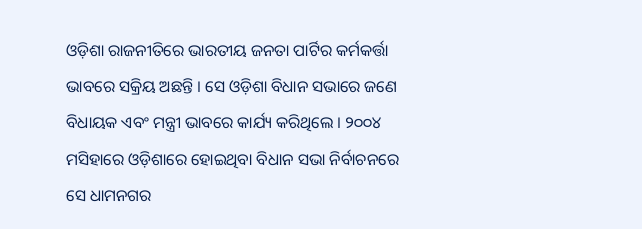ଓଡ଼ିଶା ରାଜନୀତିରେ ଭାରତୀୟ ଜନତା ପାର୍ଟିର କର୍ମକର୍ତ୍ତା ଭାବରେ ସକ୍ରିୟ ଅଛନ୍ତି । ସେ ଓଡ଼ିଶା ବିଧାନ ସଭାରେ ଜଣେ ବିଧାୟକ ଏବଂ ମନ୍ତ୍ରୀ ଭାବରେ କାର୍ଯ୍ୟ କରିଥିଲେ । ୨୦୦୪ ମସିହାରେ ଓଡ଼ିଶାରେ ହୋଇଥିବା ବିଧାନ ସଭା ନିର୍ବାଚନରେ ସେ ଧାମନଗର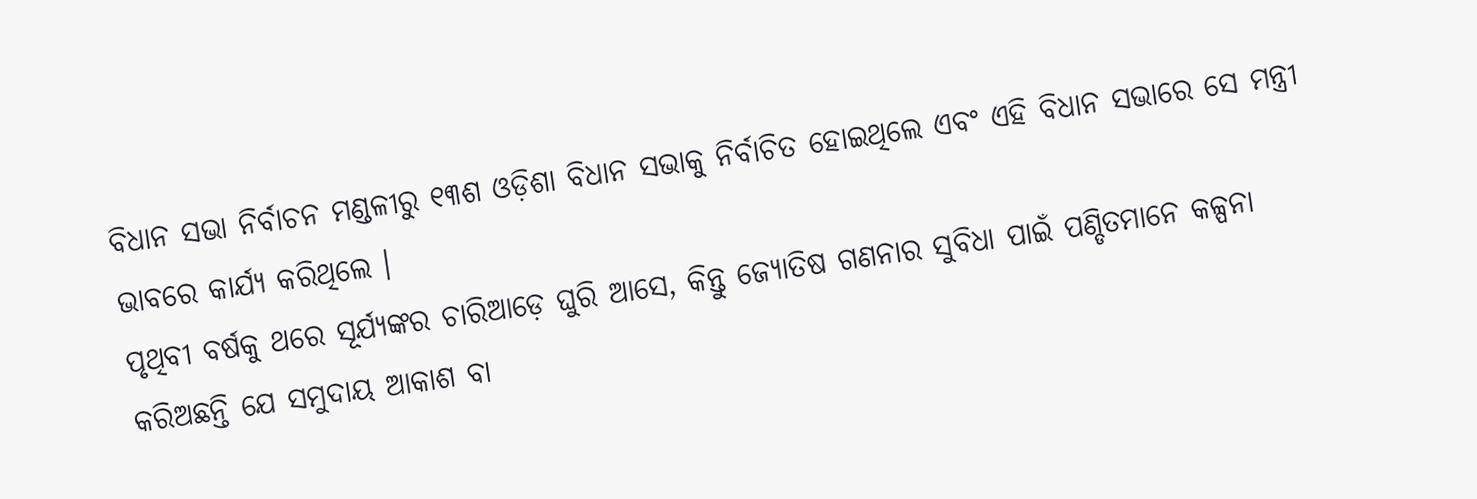ବିଧାନ ସଭା ନିର୍ବାଚନ ମଣ୍ଡଳୀରୁ ୧୩ଶ ଓଡ଼ିଶା ବିଧାନ ସଭାକୁ ନିର୍ବାଚିତ ହୋଇଥିଲେ ଏବଂ ଏହି ବିଧାନ ସଭାରେ ସେ ମନ୍ତ୍ରୀ ଭାବରେ କାର୍ଯ୍ୟ କରିଥିଲେ ।
ପୃଥିବୀ ବର୍ଷକୁ ଥରେ ସୂର୍ଯ୍ୟଙ୍କର ଚାରିଆଡ଼େ ଘୁରି ଆସେ, କିନ୍ତୁ ଜ୍ୟୋତିଷ ଗଣନାର ସୁବିଧା ପାଇଁ ପଣ୍ଡିତମାନେ କଳ୍ପନା କରିଅଛନ୍ତି ଯେ ସମୁଦାୟ ଆକାଶ ବା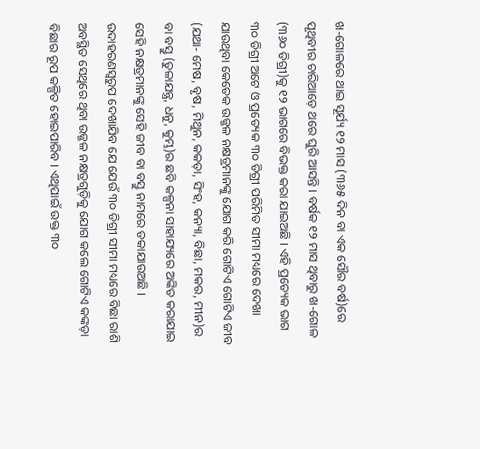ଖ-ଗୋଳରେ ଥାଇ ସୂର୍ଯ୍ୟ ୧୨ ମାସ (୩୬୫ ଦିନ ବା ଏକ ସୌର ବର୍ଷ)ରେ ପୃଥିବୀର ଚାରିଆଡ଼େ ଥରେ ଘୁରି ଆସନ୍ତି । ବର୍ଷକ ୧୨ ମାସ ଥିବାରୁ ଖ-ଗୋଳ (୩୬୦ ଡିଗ୍ରୀ)କୁ ୧୨ ଭାଗରେ ବିଭକ୍ତ କରା ଯାଇଅଛି । ଏହି ପ୍ରତ୍ୟେକ ଭାଗ ୩୦ ଡିଗ୍ରୀ ଅଟେ ଓ ପ୍ରତ୍ୟେକ ୩୦ ଡିଗ୍ରୀ ପରିମିତ ସୀମା ମଧ୍ୟରେ ଦେଖା ଯାଉଥିବା କେତେକ ଉଜ୍ଜଳ ନକ୍ଷତ୍ରମାନଙ୍କୁ ଯୋଗ କରି ଗୋଟିଏ ଗୋଟିଏ ଜୀବ (ଯଥା- ମେଷ, ବୃଷ, ମିଥୁନ, କକଡ଼ା, ସିଂହ, କନ୍ୟା, ବିଛା, ମକର, ମୀନ)ର ବା ବସ୍ତୁ (ତୁଳାଯନ୍ତ୍ର, ଧନୁ, କୁମ୍ଭ)ର ଛବି କଳ୍ପନା ସାହାଯ୍ୟରେ ଅଙ୍କିତ କରାଯାଇ ସେହି ନକ୍ଷତ୍ରମାନଙ୍କୁ ସେହି ଜୀବ ବା ବସ୍ତୁ ନାମରେ ଡକାଯାଉଅଛି । ଉଦାହରଣସ୍ୱରୁପ ଦେଖାଯିବ ଯେ ଯେଉଁ ୩୦ ଡିଗ୍ରୀ ସୀମା ମଧ୍ୟରେ ବିଛା ରାଶି ଅବସ୍ଥିତ ସେଥିରେ ଥିବା ଉଜ୍ଜଳ ନକ୍ଷତ୍ରଗୁଡ଼ିକୁ ଯୋଗ କଲେ ଗୋଟିଏ କଙ୍କଡ଼ା ବିଛାର ରୂପ କଳ୍ପିତ ହୋଇପାରିବ । ଏଥିପାଇଁ ଉକ୍ତ ୩୦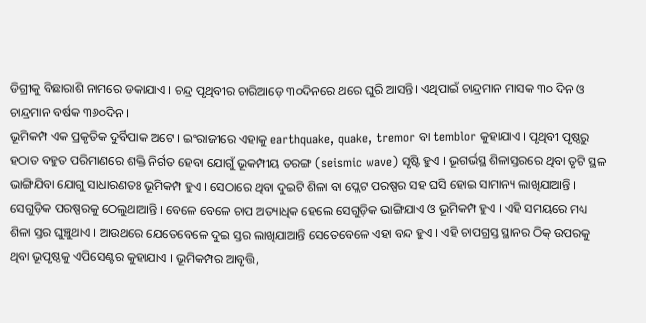ଡିଗ୍ରୀକୁ ବିଛାରାଶି ନାମରେ ଡକାଯାଏ । ଚନ୍ଦ୍ର ପୃଥିବୀର ଚାରିଆଡ଼େ ୩୦ଦିନରେ ଥରେ ଘୁରି ଆସନ୍ତି। ଏଥିପାଇଁ ଚାନ୍ଦ୍ରମାନ ମାସକ ୩୦ ଦିନ ଓ ଚାନ୍ଦ୍ରମାନ ବର୍ଷକ ୩୬୦ଦିନ ।
ଭୂମିକମ୍ପ ଏକ ପ୍ରକୃତିକ ଦୁର୍ବିପାକ ଅଟେ । ଇଂରାଜୀରେ ଏହାକୁ earthquake, quake, tremor ବା temblor କୁହାଯାଏ । ପୃଥିବୀ ପୃଷ୍ଠରୁ ହଠାତ ବହୁତ ପରିମାଣରେ ଶକ୍ତି ନିର୍ଗତ ହେବା ଯୋଗୁଁ ଭୂକମ୍ପୀୟ ତରଙ୍ଗ (seismic wave) ସୃଷ୍ଟି ହୁଏ । ଭୂଗର୍ଭସ୍ଥ ଶିଳାସ୍ତରରେ ଥିବା ତୃଟି ସ୍ଥଳ ଭାଙ୍ଗିଯିବା ଯୋଗୁ ସାଧାରଣତଃ ଭୂମିକମ୍ପ ହୁଏ । ସେଠାରେ ଥିବା ଦୁଇଟି ଶିଳା ବା ପ୍ଲେଟ ପରଷ୍ପର ସହ ଘସି ହୋଇ ସାମାନ୍ୟ ଲାଖିଯାଆନ୍ତି । ସେଗୁଡ଼ିକ ପରଷ୍ପରକୁ ଠେଲୁଥାଆନ୍ତି । ବେଳେ ବେଳେ ଚାପ ଅତ୍ୟାଧିକ ହେଲେ ସେଗୁଡ଼ିକ ଭାଙ୍ଗିଯାଏ ଓ ଭୂମିକମ୍ପ ହୁଏ । ଏହି ସମୟରେ ମଧ୍ୟ ଶିଳା ସ୍ତର ଘୁଞ୍ଚୁଥାଏ । ଆଉଥରେ ଯେତେବେଳେ ଦୁଇ ସ୍ତର ଲାଖିଯାଆନ୍ତି ସେତେବେଳେ ଏହା ବନ୍ଦ ହୁଏ । ଏହି ଚାପଗ୍ରସ୍ତ ସ୍ଥାନର ଠିକ୍ ଉପରକୁ ଥିବା ଭୂପୃଷ୍ଠକୁ ଏପିସେଣ୍ଟର କୁହାଯାଏ । ଭୂମିକମ୍ପର ଆବୃତ୍ତି,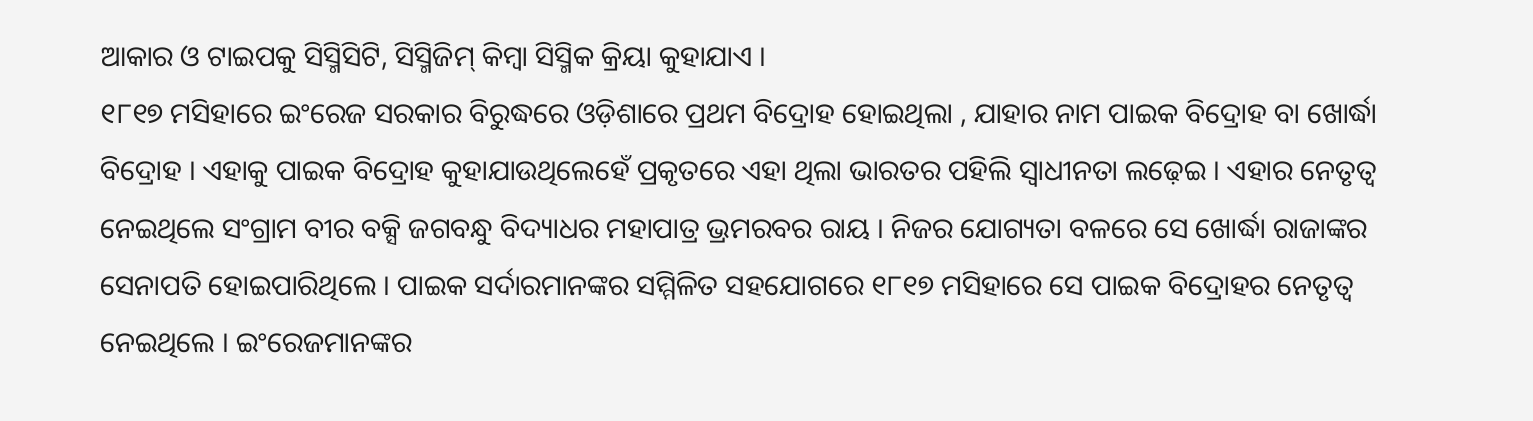ଆକାର ଓ ଟାଇପକୁ ସିସ୍ମିସିଟି, ସିସ୍ମିଜିମ୍ କିମ୍ବା ସିସ୍ମିକ କ୍ରିୟା କୁହାଯାଏ ।
୧୮୧୭ ମସିହାରେ ଇଂରେଜ ସରକାର ବିରୁଦ୍ଧରେ ଓଡ଼ିଶାରେ ପ୍ରଥମ ବିଦ୍ରୋହ ହୋଇଥିଲା , ଯାହାର ନାମ ପାଇକ ବିଦ୍ରୋହ ବା ଖୋର୍ଦ୍ଧା ବିଦ୍ରୋହ । ଏହାକୁ ପାଇକ ବିଦ୍ରୋହ କୁହାଯାଉଥିଲେହେଁ ପ୍ରକୃତରେ ଏହା ଥିଲା ଭାରତର ପହିଲି ସ୍ୱାଧୀନତା ଲଢ଼େଇ । ଏହାର ନେତୃତ୍ୱ ନେଇଥିଲେ ସଂଗ୍ରାମ ବୀର ବକ୍ସି ଜଗବନ୍ଧୁ ବିଦ୍ୟାଧର ମହାପାତ୍ର ଭ୍ରମରବର ରାୟ । ନିଜର ଯୋଗ୍ୟତା ବଳରେ ସେ ଖୋର୍ଦ୍ଧା ରାଜାଙ୍କର ସେନାପତି ହୋଇପାରିଥିଲେ । ପାଇକ ସର୍ଦାରମାନଙ୍କର ସମ୍ମିଳିତ ସହଯୋଗରେ ୧୮୧୭ ମସିହାରେ ସେ ପାଇକ ବିଦ୍ରୋହର ନେତୃତ୍ୱ ନେଇଥିଲେ । ଇଂରେଜମାନଙ୍କର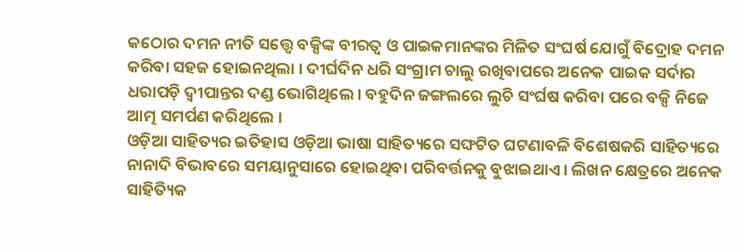କଠୋର ଦମନ ନୀତି ସତ୍ତ୍ୱେ ବକ୍ସିଙ୍କ ବୀରତ୍ୱ ଓ ପାଇକମାନଙ୍କର ମିଳିତ ସଂଘର୍ଷ ଯୋଗୁଁ ବିଦ୍ରୋହ ଦମନ କରିବା ସହଜ ହୋଇନଥିଲା । ଦୀର୍ଘଦିନ ଧରି ସଂଗ୍ରାମ ଚାଲୁ ରଖିବାପରେ ଅନେକ ପାଇକ ସର୍ଦାର ଧରାପଡ଼ି ଦ୍ୱୀପାନ୍ତର ଦଣ୍ଡ ଭୋଗିଥିଲେ । ବହୁଦିନ ଜଙ୍ଗଲରେ ଲୁଚି ସଂର୍ଘଷ କରିବା ପରେ ବକ୍ସି ନିଜେ ଆତ୍ମ ସମର୍ପଣ କରିଥିଲେ ।
ଓଡ଼ିଆ ସାହିତ୍ୟର ଇତିହାସ ଓଡ଼ିଆ ଭାଷା ସାହିତ୍ୟରେ ସଙ୍ଘଟିତ ଘଟଣାବଳି ବିଶେଷକରି ସାହିତ୍ୟରେ ନାନାଦି ବିଭାବରେ ସମୟାନୁସାରେ ହୋଇଥିବା ପରିବର୍ତ୍ତନକୁ ବୁଝାଇଥାଏ । ଲିଖନ କ୍ଷେତ୍ରରେ ଅନେକ ସାହିତ୍ୟିକ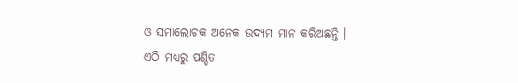ଓ ସମାଲୋଚକ ଅନେକ ଉଦ୍ୟମ ମାନ କରିଅଛନ୍ତି । ଏଠି ମଧ୍ୟରୁ ପଣ୍ଡିତ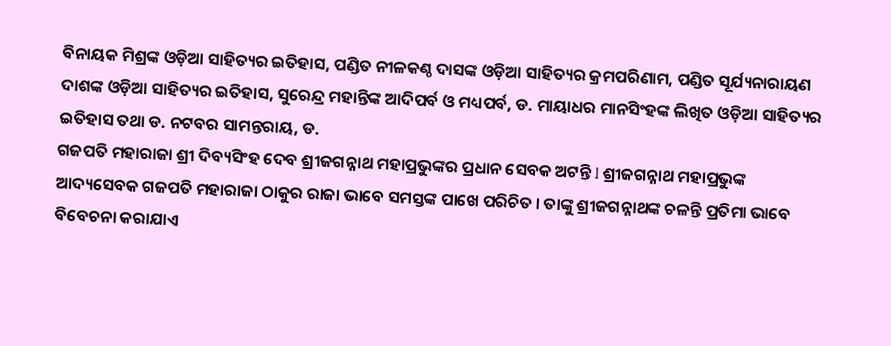ବିନାୟକ ମିଶ୍ରଙ୍କ ଓଡ଼ିଆ ସାହିତ୍ୟର ଇତିହାସ, ପଣ୍ଡିତ ନୀଳକଣ୍ଠ ଦାସଙ୍କ ଓଡ଼ିଆ ସାହିତ୍ୟର କ୍ରମପରିଣାମ, ପଣ୍ଡିତ ସୂର୍ଯ୍ୟନାରାୟଣ ଦାଶଙ୍କ ଓଡ଼ିଆ ସାହିତ୍ୟର ଇତିହାସ, ସୁରେନ୍ଦ୍ର ମହାନ୍ତିଙ୍କ ଆଦିପର୍ବ ଓ ମଧ୍ୟପର୍ବ, ଡ. ମାୟାଧର ମାନସିଂହଙ୍କ ଲିଖିତ ଓଡ଼ିଆ ସାହିତ୍ୟର ଇତିହାସ ତଥା ଡ. ନଟବର ସାମନ୍ତରାୟ, ଡ.
ଗଜପତି ମହାରାଜା ଶ୍ରୀ ଦିବ୍ୟସିଂହ ଦେବ ଶ୍ରୀଜଗନ୍ନାଥ ମହାପ୍ରଭୁଙ୍କର ପ୍ରଧାନ ସେବକ ଅଟନ୍ତି l ଶ୍ରୀଜଗନ୍ନାଥ ମହାପ୍ରଭୁଙ୍କ ଆଦ୍ୟସେବକ ଗଜପତି ମହାରାଜା ଠାକୁର ରାଜା ଭାବେ ସମସ୍ତଙ୍କ ପାଖେ ପରିଚିତ । ତାଙ୍କୁ ଶ୍ରୀଜଗନ୍ନାଥଙ୍କ ଚଳନ୍ତି ପ୍ରତିମା ଭାବେ ବିବେଚନା କରାଯାଏ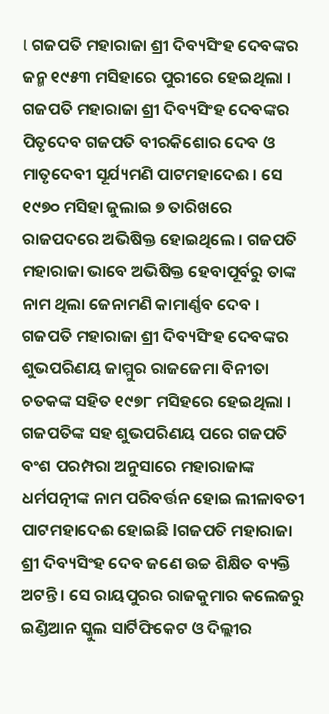l ଗଜପତି ମହାରାଜା ଶ୍ରୀ ଦିବ୍ୟସିଂହ ଦେବଙ୍କର ଜନ୍ମ ୧୯୫୩ ମସିହାରେ ପୁରୀରେ ହେଇଥିଲା । ଗଜପତି ମହାରାଜା ଶ୍ରୀ ଦିବ୍ୟସିଂହ ଦେବଙ୍କର ପିତୃଦେବ ଗଜପତି ବୀରକିଶୋର ଦେବ ଓ ମାତୃଦେବୀ ସୂର୍ଯ୍ୟମଣି ପାଟମହାଦେଈ । ସେ ୧୯୭୦ ମସିହା ଜୁଲାଇ ୭ ତାରିଖରେ ରାଜପଦରେ ଅଭିଷିକ୍ତ ହୋଇଥିଲେ । ଗଜପତି ମହାରାଜା ଭାବେ ଅଭିଷିକ୍ତ ହେବାପୂର୍ବରୁ ତାଙ୍କ ନାମ ଥିଲା ଜେନାମଣି କାମାର୍ଣ୍ଣବ ଦେବ । ଗଜପତି ମହାରାଜା ଶ୍ରୀ ଦିବ୍ୟସିଂହ ଦେବଙ୍କର ଶୁଭପରିଣୟ ଜାମ୍ମୁର ରାଜଜେମା ବିନୀତା ଚତକଙ୍କ ସହିତ ୧୯୭୮ ମସିହରେ ହେଇଥିଲା । ଗଜପତିଙ୍କ ସହ ଶୁଭପରିଣୟ ପରେ ଗଜପତି ବଂଶ ପରମ୍ପରା ଅନୁସାରେ ମହାରାଜାଙ୍କ ଧର୍ମପତ୍ନୀଙ୍କ ନାମ ପରିବର୍ତ୍ତନ ହୋଇ ଲୀଳାବତୀ ପାଟମହାଦେଈ ହୋଇଛି lଗଜପତି ମହାରାଜା ଶ୍ରୀ ଦିବ୍ୟସିଂହ ଦେବ ଜଣେ ଉଚ୍ଚ ଶିକ୍ଷିତ ବ୍ୟକ୍ତି ଅଟନ୍ତି । ସେ ରାୟପୁରର ରାଜକୁମାର କଲେଜରୁ ଇଣ୍ଡିଆନ ସ୍କୁଲ ସାର୍ଟିଫିକେଟ ଓ ଦିଲ୍ଲୀର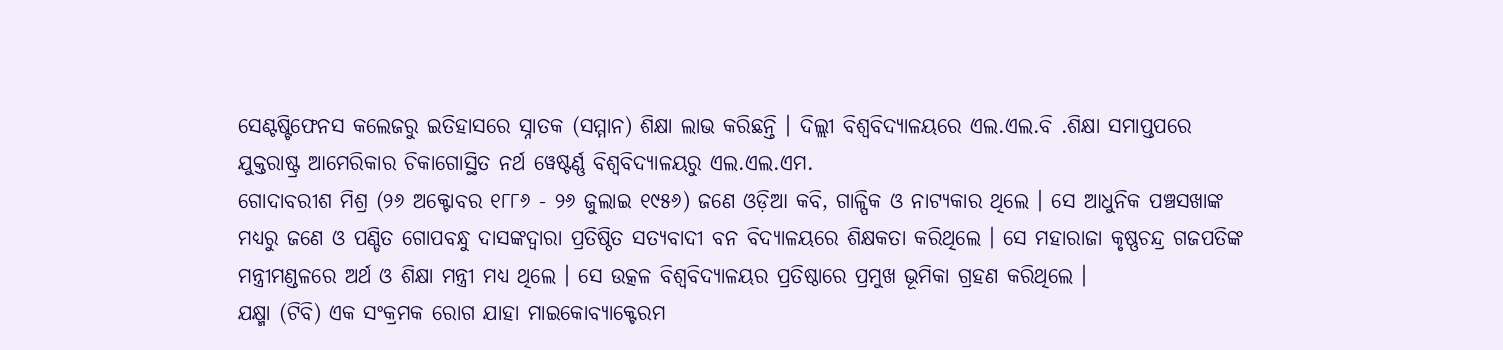ସେଣ୍ଟଷ୍ଟିଫେନସ କଲେଜରୁ ଇତିହାସରେ ସ୍ନାତକ (ସମ୍ମାନ) ଶିକ୍ଷା ଲାଭ କରିଛନ୍ତି । ଦିଲ୍ଲୀ ବିଶ୍ୱବିଦ୍ୟାଳୟରେ ଏଲ.ଏଲ.ବି .ଶିକ୍ଷା ସମାପ୍ତପରେ ଯୁକ୍ତରାଷ୍ଟ୍ର ଆମେରିକାର ଚିକାଗୋସ୍ଥିତ ନର୍ଥ ୱେଷ୍ଟର୍ଣ୍ଣ ବିଶ୍ୱବିଦ୍ୟାଳୟରୁ ଏଲ.ଏଲ.ଏମ.
ଗୋଦାବରୀଶ ମିଶ୍ର (୨୬ ଅକ୍ଟୋବର ୧୮୮୬ - ୨୬ ଜୁଲାଇ ୧୯୫୬) ଜଣେ ଓଡ଼ିଆ କବି, ଗାଳ୍ପିକ ଓ ନାଟ୍ୟକାର ଥିଲେ । ସେ ଆଧୁନିକ ପଞ୍ଚସଖାଙ୍କ ମଧ୍ୟରୁ ଜଣେ ଓ ପଣ୍ଡିତ ଗୋପବନ୍ଧୁ ଦାସଙ୍କଦ୍ୱାରା ପ୍ରତିଷ୍ଠିତ ସତ୍ୟବାଦୀ ବନ ବିଦ୍ୟାଳୟରେ ଶିକ୍ଷକତା କରିଥିଲେ । ସେ ମହାରାଜା କୃଷ୍ଣଚନ୍ଦ୍ର ଗଜପତିଙ୍କ ମନ୍ତ୍ରୀମଣ୍ଡଳରେ ଅର୍ଥ ଓ ଶିକ୍ଷା ମନ୍ତ୍ରୀ ମଧ୍ୟ ଥିଲେ । ସେ ଉତ୍କଳ ବିଶ୍ୱବିଦ୍ୟାଳୟର ପ୍ରତିଷ୍ଠାରେ ପ୍ରମୁଖ ଭୂମିକା ଗ୍ରହଣ କରିଥିଲେ ।
ଯକ୍ଷ୍ମା (ଟିବି) ଏକ ସଂକ୍ରମକ ରୋଗ ଯାହା ମାଇକୋବ୍ୟାକ୍ଟେରମ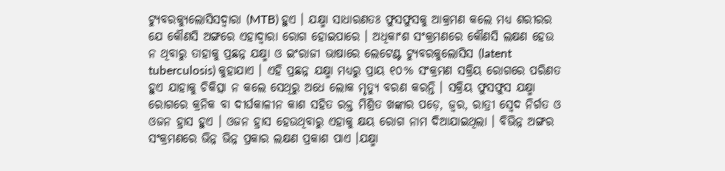ଟ୍ୟୁବରକ୍ୟୁଲୋସିସଦ୍ୱାରା (MTB) ହୁଏ । ଯକ୍ଷ୍ମା ସାଧାରଣତଃ ଫୁସଫୁସକୁ ଆକ୍ରମଣ କଲେ ମଧ୍ୟ ଶରୀରର ଯେ କୌଣସି ଅଙ୍ଗରେ ଏହାଦ୍ୱାରା ରୋଗ ହୋଇପାରେ । ଅଧିକାଂଶ ସଂକ୍ରମଣରେ କୌଣସି ଲକ୍ଷଣ ହେଉ ନ ଥିବାରୁ ତାହାକୁ ପ୍ରଛନ୍ନ ଯକ୍ଷ୍ମା ଓ ଇଂରାଜୀ ଭାଷାରେ ଲେଟେଣ୍ଟ ଟ୍ୟୁବରକୁଲୋସିସ (latent tuberculosis) କୁହାଯାଏ । ଏହି ପ୍ରଛନ୍ନ ଯକ୍ଷ୍ମା ମଧ୍ୟରୁ ପ୍ରାୟ ୧୦% ସଂକ୍ରମଣ ସକ୍ରିୟ ରୋଗରେ ପରିଣତ ହୁଏ ଯାହାକୁ ଚିକିତ୍ସା ନ କଲେ ସେଥିରୁ ଅଧେ ଲୋକ ମୃତ୍ୟୁ ବରଣ କରନ୍ତି । ସକ୍ରିୟ ଫୁସଫୁସ ଯକ୍ଷ୍ମା ରୋଗରେ କ୍ରନିକ ବା ଦୀର୍ଘକାଳୀନ କାଶ ସହିତ ରକ୍ତ ମିଶ୍ରିତ ଖଙ୍କାର ପଡ଼େ, ଜ୍ୱର, ରାତ୍ରୀ ସ୍ୱେଦ ନିର୍ଗତ ଓ ଓଜନ ହ୍ରାସ ହୁଏ । ଓଜନ ହ୍ରାସ ହେଉଥିବାରୁ ଏହାକୁ କ୍ଷୟ ରୋଗ ନାମ ଦିଆଯାଇଥିଲା । ବିଭିନ୍ନ ଅଙ୍ଗର ସଂକ୍ରମଣରେ ଭିନ୍ନ ଭିନ୍ନ ପ୍ରକାର ଲକ୍ଷଣ ପ୍ରକାଶ ପାଏ ।ଯକ୍ଷ୍ମା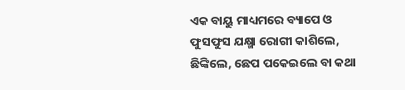ଏକ ବାୟୁ ମାଧ୍ୟମରେ ବ୍ୟାପେ ଓ ଫୁସଫୁସ ଯକ୍ଷ୍ମା ରୋଗୀ କାଶିଲେ, ଛିଙ୍କିଲେ, ଛେପ ପକେଇଲେ ବା କଥା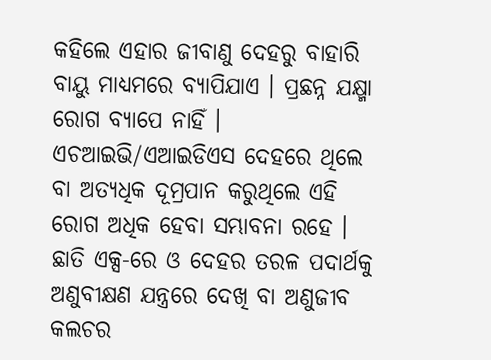କହିଲେ ଏହାର ଜୀବାଣୁ ଦେହରୁ ବାହାରି ବାୟୁ ମାଧ୍ୟମରେ ବ୍ୟାପିଯାଏ । ପ୍ରଛନ୍ନ ଯକ୍ଷ୍ମା ରୋଗ ବ୍ୟାପେ ନାହିଁ । ଏଚଆଇଭି/ଏଆଇଡିଏସ ଦେହରେ ଥିଲେ ବା ଅତ୍ୟଧିକ ଦୂମ୍ରପାନ କରୁଥିଲେ ଏହି ରୋଗ ଅଧିକ ହେବା ସମ୍ଭାବନା ରହେ । ଛାତି ଏକ୍ସ-ରେ ଓ ଦେହର ତରଳ ପଦାର୍ଥକୁ ଅଣୁବୀକ୍ଷଣ ଯନ୍ତ୍ରରେ ଦେଖି ବା ଅଣୁଜୀବ କଲଚର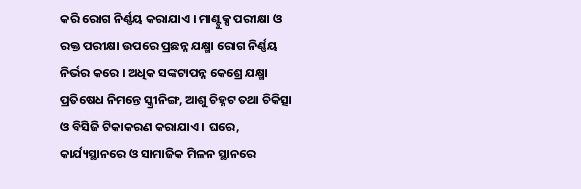କରି ରୋଗ ନିର୍ଣ୍ଣୟ କରାଯାଏ । ମାଣ୍ଟୁକ୍ସ ପରୀକ୍ଷା ଓ ରକ୍ତ ପରୀକ୍ଷା ଉପରେ ପ୍ରଛନ୍ନ ଯକ୍ଷ୍ମା ରୋଗ ନିର୍ଣ୍ଣୟ ନିର୍ଭର କରେ । ଅଧିକ ସଙ୍କଟାପନ୍ନ କେଶ୍ରେ ଯକ୍ଷ୍ମା ପ୍ରତିଷେଧ ନିମନ୍ତେ ସ୍କ୍ରୀନିଙ୍ଗ, ଆଶୁ ଚିହ୍ନଟ ତଥା ଚିକିତ୍ସା ଓ ବିସିଜି ଟିକାକରଣ କରାଯାଏ । ଘରେ, କାର୍ଯ୍ୟସ୍ଥାନରେ ଓ ସାମାଜିକ ମିଳନ ସ୍ଥାନରେ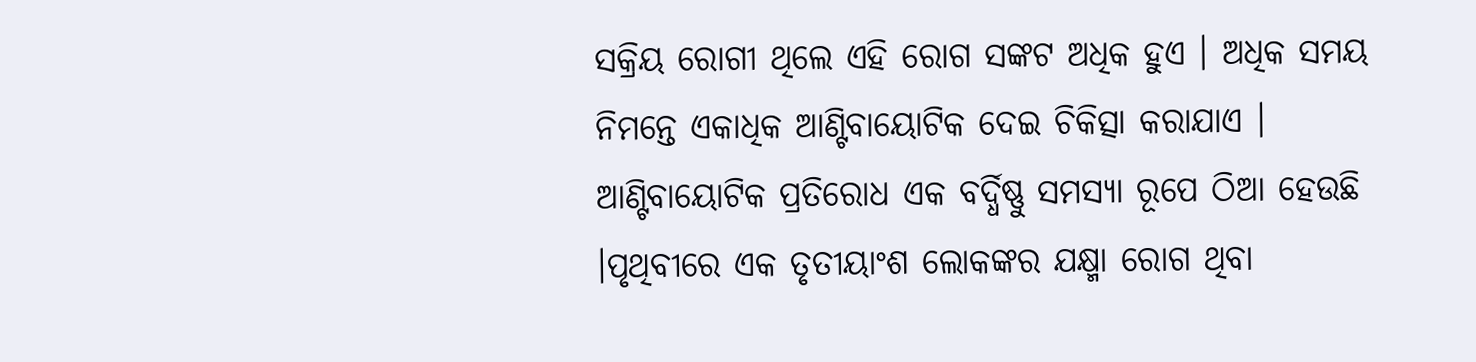ସକ୍ରିୟ ରୋଗୀ ଥିଲେ ଏହି ରୋଗ ସଙ୍କଟ ଅଧିକ ହୁଏ । ଅଧିକ ସମୟ ନିମନ୍ତେ ଏକାଧିକ ଆଣ୍ଟିବାୟୋଟିକ ଦେଇ ଚିକିତ୍ସା କରାଯାଏ । ଆଣ୍ଟିବାୟୋଟିକ ପ୍ରତିରୋଧ ଏକ ବର୍ଦ୍ଧିଷ୍ଣୁ ସମସ୍ୟା ରୂପେ ଠିଆ ହେଉଛି ।ପୃଥିବୀରେ ଏକ ତୃତୀୟାଂଶ ଲୋକଙ୍କର ଯକ୍ଷ୍ମା ରୋଗ ଥିବା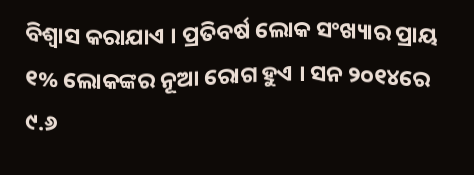ବିଶ୍ୱାସ କରାଯାଏ । ପ୍ରତିବର୍ଷ ଲୋକ ସଂଖ୍ୟାର ପ୍ରାୟ ୧% ଲୋକଙ୍କର ନୂଆ ରୋଗ ହୁଏ । ସନ ୨୦୧୪ରେ ୯.୬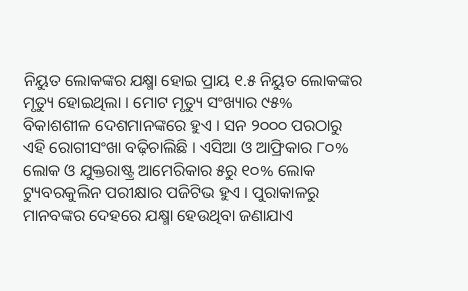ନିୟୁତ ଲୋକଙ୍କର ଯକ୍ଷ୍ମା ହୋଇ ପ୍ରାୟ ୧.୫ ନିୟୁତ ଲୋକଙ୍କର ମୃତ୍ୟୁ ହୋଇଥିଲା । ମୋଟ ମୃତ୍ୟୁ ସଂଖ୍ୟାର ୯୫% ବିକାଶଶୀଳ ଦେଶମାନଙ୍କରେ ହୁଏ । ସନ ୨୦୦୦ ପରଠାରୁ ଏହି ରୋଗୀସଂଖା ବଢ଼ିଚାଲିଛି । ଏସିଆ ଓ ଆଫ୍ରିକାର ୮୦% ଲୋକ ଓ ଯୁକ୍ତରାଷ୍ଟ୍ର ଆମେରିକାର ୫ରୁ ୧୦% ଲୋକ ଟ୍ୟୁବରକୁଲିନ ପରୀକ୍ଷାର ପଜିଟିଭ ହୁଏ । ପୁରାକାଳରୁ ମାନବଙ୍କର ଦେହରେ ଯକ୍ଷ୍ମା ହେଉଥିବା ଜଣାଯାଏ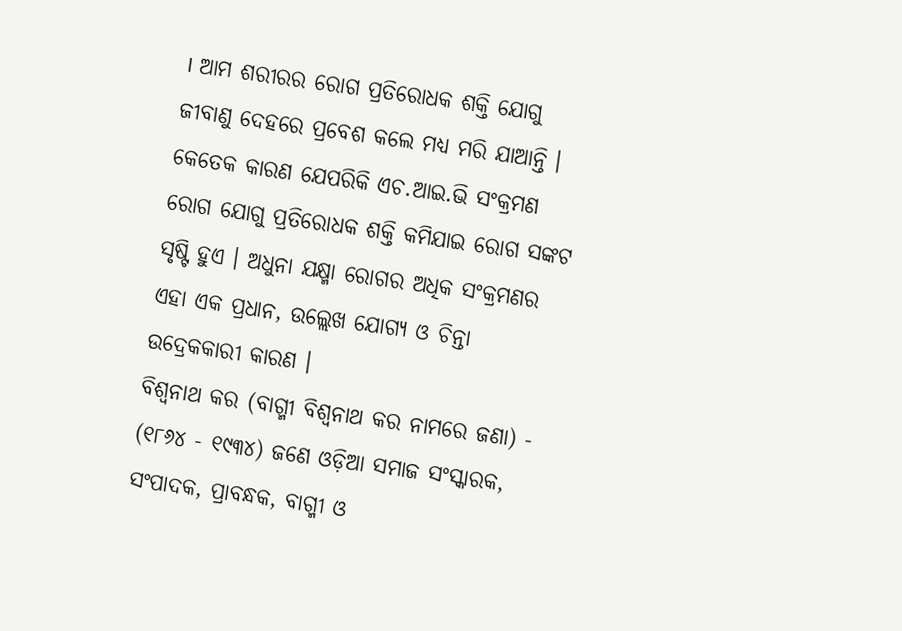। ଆମ ଶରୀରର ରୋଗ ପ୍ରତିରୋଧକ ଶକ୍ତି ଯୋଗୁ ଜୀବାଣୁ ଦେହରେ ପ୍ରବେଶ କଲେ ମଧ୍ୟ ମରି ଯାଆନ୍ତି । କେତେକ କାରଣ ଯେପରିକି ଏଚ.ଆଇ.ଭି ସଂକ୍ରମଣ ରୋଗ ଯୋଗୁ ପ୍ରତିରୋଧକ ଶକ୍ତି କମିଯାଇ ରୋଗ ସଙ୍କଟ ସୃଷ୍ଟି ହୁଏ । ଅଧୁନା ଯକ୍ଷ୍ମା ରୋଗର ଅଧିକ ସଂକ୍ରମଣର ଏହା ଏକ ପ୍ରଧାନ, ଉଲ୍ଲେଖ ଯୋଗ୍ୟ ଓ ଚିନ୍ତା ଉଦ୍ରେକକାରୀ କାରଣ ।
ବିଶ୍ୱନାଥ କର (ବାଗ୍ମୀ ବିଶ୍ୱନାଥ କର ନାମରେ ଜଣା) - (୧୮୬୪ - ୧୯୩୪) ଜଣେ ଓଡ଼ିଆ ସମାଜ ସଂସ୍କାରକ, ସଂପାଦକ, ପ୍ରାବନ୍ଧକ, ବାଗ୍ମୀ ଓ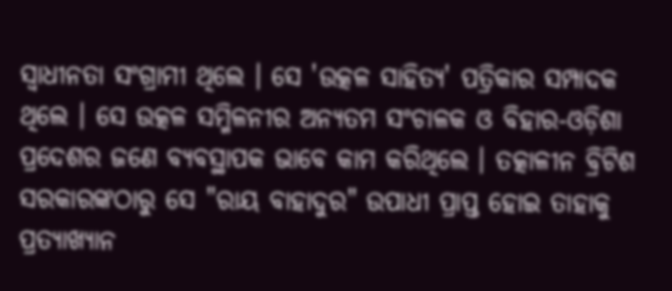ସ୍ୱାଧୀନତା ସଂଗ୍ରାମୀ ଥିଲେ । ସେ 'ଉତ୍କଳ ସାହିତ୍ୟ' ପତ୍ରିକାର ସମ୍ପାଦକ ଥିଲେ । ସେ ଉତ୍କଳ ସମ୍ମିଳନୀର ଅନ୍ୟତମ ସଂଚାଳକ ଓ ବିହାର-ଓଡ଼ିଶା ପ୍ରଦେଶର ଜଣେ ବ୍ୟବସ୍ଥାପକ ଭାବେ କାମ କରିଥିଲେ । ତତ୍କାଳୀନ ବ୍ରିଟିଶ ସରକାରଙ୍କଠାରୁ ସେ "ରାୟ ବାହାଦୁର" ଉପାଧୀ ପ୍ରାପ୍ତ ହୋଇ ତାହାକୁ ପ୍ରତ୍ୟାଖ୍ୟାନ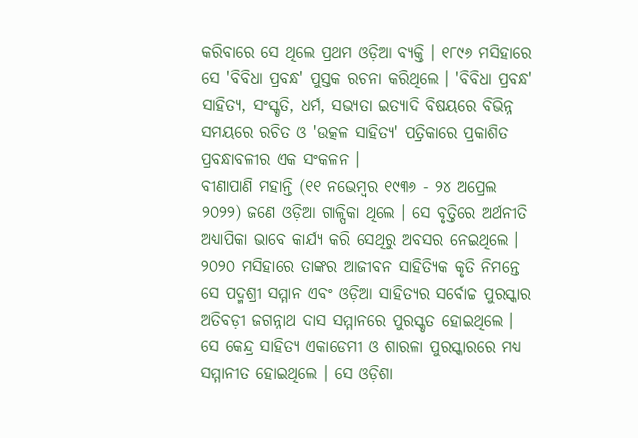କରିବାରେ ସେ ଥିଲେ ପ୍ରଥମ ଓଡ଼ିଆ ବ୍ୟକ୍ତି । ୧୮୯୬ ମସିହାରେ ସେ 'ବିବିଧା ପ୍ରବନ୍ଧ' ପୁସ୍ତକ ରଚନା କରିଥିଲେ । 'ବିବିଧା ପ୍ରବନ୍ଧ' ସାହିତ୍ୟ, ସଂସ୍କୃତି, ଧର୍ମ, ସଭ୍ୟତା ଇତ୍ୟାଦି ବିଷୟରେ ବିଭିନ୍ନ ସମୟରେ ରଚିତ ଓ 'ଉତ୍କଳ ସାହିତ୍ୟ' ପତ୍ରିକାରେ ପ୍ରକାଶିତ ପ୍ରବନ୍ଧାବଳୀର ଏକ ସଂକଳନ ।
ବୀଣାପାଣି ମହାନ୍ତି (୧୧ ନଭେମ୍ବର ୧୯୩୬ - ୨୪ ଅପ୍ରେଲ ୨୦୨୨) ଜଣେ ଓଡ଼ିଆ ଗାଳ୍ପିକା ଥିଲେ । ସେ ବୃତ୍ତିରେ ଅର୍ଥନୀତି ଅଧ୍ୟାପିକା ଭାବେ କାର୍ଯ୍ୟ କରି ସେଥିରୁ ଅବସର ନେଇଥିଲେ । ୨୦୨୦ ମସିହାରେ ତାଙ୍କର ଆଜୀବନ ସାହିତ୍ୟିକ କୃତି ନିମନ୍ତେ ସେ ପଦ୍ମଶ୍ରୀ ସମ୍ମାନ ଏବଂ ଓଡ଼ିଆ ସାହିତ୍ୟର ସର୍ବୋଚ୍ଚ ପୁରସ୍କାର ଅତିବଡ଼ୀ ଜଗନ୍ନାଥ ଦାସ ସମ୍ମାନରେ ପୁରସ୍କୃତ ହୋଇଥିଲେ । ସେ କେନ୍ଦ୍ର ସାହିତ୍ୟ ଏକାଡେମୀ ଓ ଶାରଳା ପୁରସ୍କାରରେ ମଧ୍ୟ ସମ୍ମାନୀତ ହୋଇଥିଲେ । ସେ ଓଡ଼ିଶା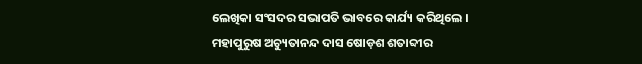ଲେଖିକା ସଂସଦର ସଭାପତି ଭାବରେ କାର୍ଯ୍ୟ କରିଥିଲେ ।
ମହାପୁରୁଷ ଅଚ୍ୟୁତାନନ୍ଦ ଦାସ ଷୋଡ଼ଶ ଶତାବ୍ଦୀର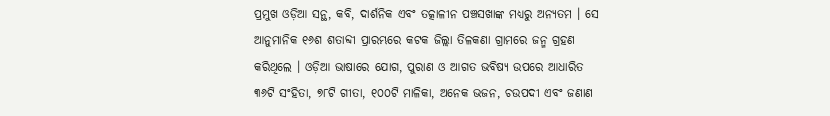ପ୍ରମୁଖ ଓଡ଼ିଆ ସନ୍ଥ, କବି, ଦାର୍ଶନିକ ଏବଂ ତତ୍କାଳୀନ ପଞ୍ଚସଖାଙ୍କ ମଧ୍ୟରୁ ଅନ୍ୟତମ । ସେ ଆନୁମାନିକ ୧୬ଶ ଶତାବ୍ଦୀ ପ୍ରାରମ୍ଭରେ କଟକ ଜିଲ୍ଲା ତିଳକଣା ଗ୍ରାମରେ ଜନ୍ମ ଗ୍ରହଣ କରିଥିଲେ । ଓଡ଼ିଆ ଭାଷାରେ ଯୋଗ, ପୁରାଣ ଓ ଆଗତ ଭବିଷ୍ୟ ଉପରେ ଆଧାରିତ ୩୬ଟି ସଂହିତା, ୭୮ଟି ଗୀତା, ୧୦୦ଟି ମାଳିକା, ଅନେକ ଭଜନ, ଚଉପଦୀ ଏବଂ ଜଣାଣ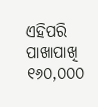ଏହିପରି ପାଖାପାଖି ୧୬୦,୦୦୦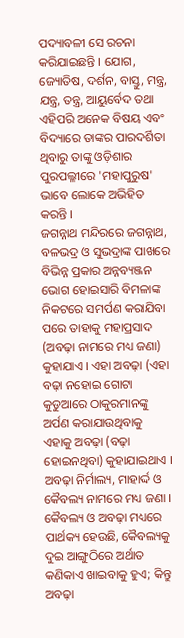ପଦ୍ୟାବଳୀ ସେ ରଚନା କରିଯାଇଛନ୍ତି । ଯୋଗ, ଜ୍ୟୋତିଷ, ଦର୍ଶନ, ବାସ୍ତୁ, ମନ୍ତ୍ର, ଯନ୍ତ୍ର, ତନ୍ତ୍ର, ଆୟୁର୍ବେଦ ତଥା ଏହିପରି ଅନେକ ବିଷୟ ଏବଂ ବିଦ୍ୟାରେ ତାଙ୍କର ପାରଦର୍ଶିତା ଥିବାରୁ ତାଙ୍କୁ ଓଡ଼ିଶାର ପୁରପଲ୍ଳୀରେ 'ମହାପୁରୁଷ' ଭାବେ ଲୋକେ ଅଭିହିତ କରନ୍ତି ।
ଜଗନ୍ନାଥ ମନ୍ଦିରରେ ଜଗନ୍ନାଥ, ବଳଭଦ୍ର ଓ ସୁଭଦ୍ରାଙ୍କ ପାଖରେ ବିଭିନ୍ନ ପ୍ରକାର ଅନ୍ନବ୍ୟଞ୍ଜନ ଭୋଗ ହୋଇସାରି ବିମଳାଙ୍କ ନିକଟରେ ସମର୍ପଣ କରାଯିବା ପରେ ତାହାକୁ ମହାପ୍ରସାଦ (ଅବଢ଼ା ନାମରେ ମଧ୍ୟ ଜଣା) କୁହାଯାଏ । ଏହା ଅବଢ଼ା (ଏହା ବଢ଼ା ନହୋଇ ଗୋଟା କୁଡୁଆରେ ଠାକୁରମାନଙ୍କୁ ଅର୍ପଣ କରାଯାଉଥିବାକୁ ଏହାକୁ ଅବଢ଼ା (ବଢ଼ା ହୋଇନଥିବା) କୁହାଯାଇଥାଏ । ଅବଢ଼ା ନିର୍ମାଲ୍ୟ, ମାହାର୍ଦ୍ଦ ଓ କୈବଲ୍ୟ ନାମରେ ମଧ୍ୟ ଜଣା । କୈବଲ୍ୟ ଓ ଅବଢ଼ା ମଧ୍ୟରେ ପାର୍ଥକ୍ୟ ହେଉଛି, କୈବଲ୍ୟକୁ ଦୁଇ ଆଙ୍ଗୁଠିରେ ଅର୍ଥାତ କଣିକାଏ ଖାଇବାକୁ ହୁଏ; କିନ୍ତୁ ଅବଢ଼ା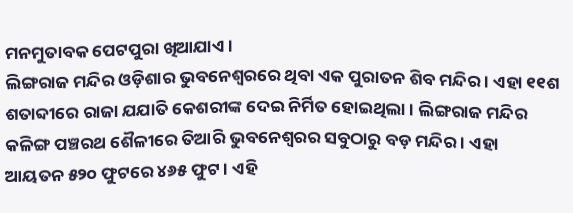ମନମୁତାବକ ପେଟପୁରା ଖିଆଯାଏ ।
ଲିଙ୍ଗରାଜ ମନ୍ଦିର ଓଡ଼ିଶାର ଭୁବନେଶ୍ୱରରେ ଥିବା ଏକ ପୁରାତନ ଶିବ ମନ୍ଦିର । ଏହା ୧୧ଶ ଶତାବ୍ଦୀରେ ରାଜା ଯଯାତି କେଶରୀଙ୍କ ଦେଇ ନିର୍ମିତ ହୋଇଥିଲା । ଲିଙ୍ଗରାଜ ମନ୍ଦିର କଳିଙ୍ଗ ପଞ୍ଚରଥ ଶୈଳୀରେ ତିଆରି ଭୁବନେଶ୍ୱରର ସବୁଠାରୁ ବଡ଼ ମନ୍ଦିର । ଏହା ଆୟତନ ୫୨୦ ଫୁଟରେ ୪୬୫ ଫୁଟ । ଏହି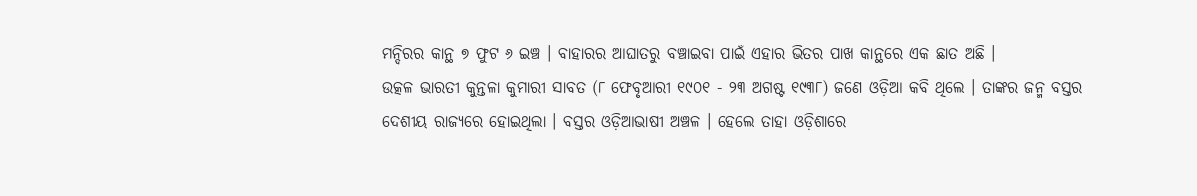ମନ୍ଦିରର କାନ୍ଥ ୭ ଫୁଟ ୬ ଇଞ୍ଚ । ବାହାରର ଆଘାତରୁ ବଞ୍ଚାଇବା ପାଇଁ ଏହାର ଭିତର ପାଖ କାନ୍ଥରେ ଏକ ଛାତ ଅଛି ।
ଉତ୍କଳ ଭାରତୀ କୁନ୍ତଳା କୁମାରୀ ସାବତ (୮ ଫେବୃଆରୀ ୧୯୦୧ - ୨୩ ଅଗଷ୍ଟ ୧୯୩୮) ଜଣେ ଓଡ଼ିଆ କବି ଥିଲେ । ତାଙ୍କର ଜନ୍ମ ବସ୍ତର ଦେଶୀୟ ରାଜ୍ୟରେ ହୋଇଥିଲା । ବସ୍ତର ଓଡ଼ିଆଭାଷୀ ଅଞ୍ଚଳ । ହେଲେ ତାହା ଓଡ଼ିଶାରେ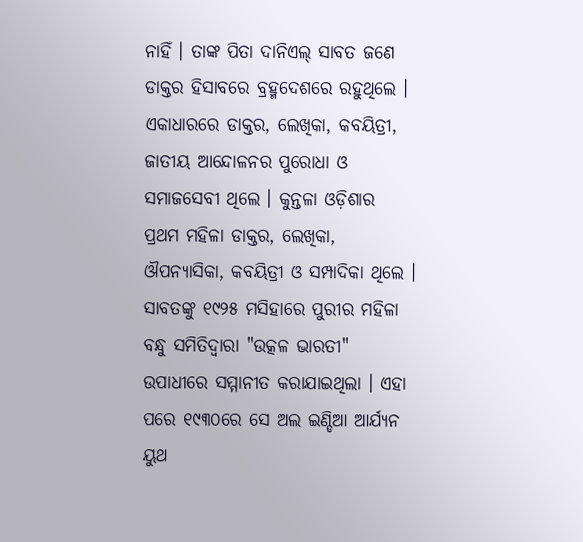ନାହିଁ । ତାଙ୍କ ପିତା ଦାନିଏଲ୍ ସାବତ ଜଣେ ଡାକ୍ତର ହିସାବରେ ବ୍ରହ୍ମଦେଶରେ ରହୁଥିଲେ । ଏକାଧାରରେ ଡାକ୍ତର, ଲେଖିକା, କବୟିତ୍ରୀ, ଜାତୀୟ ଆନ୍ଦୋଳନର ପୁରୋଧା ଓ ସମାଜସେବୀ ଥିଲେ । କୁନ୍ତଳା ଓଡ଼ିଶାର ପ୍ରଥମ ମହିଳା ଡାକ୍ତର, ଲେଖିକା, ଔପନ୍ୟାସିକା, କବୟିତ୍ରୀ ଓ ସମ୍ପାଦିକା ଥିଲେ । ସାବତଙ୍କୁ ୧୯୨୫ ମସିହାରେ ପୁରୀର ମହିଳା ବନ୍ଧୁ ସମିତିଦ୍ୱାରା "ଉତ୍କଳ ଭାରତୀ" ଉପାଧୀରେ ସମ୍ମାନୀତ କରାଯାଇଥିଲା । ଏହା ପରେ ୧୯୩୦ରେ ସେ ଅଲ ଇଣ୍ଡିଆ ଆର୍ଯ୍ୟନ ୟୁଥ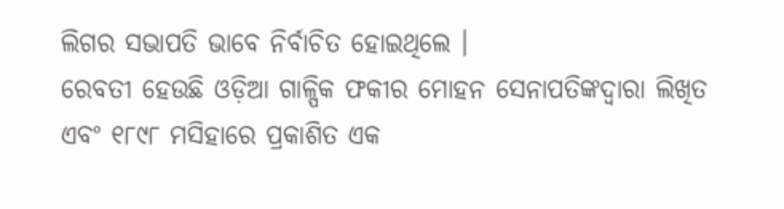ଲିଗର ସଭାପତି ଭାବେ ନିର୍ବାଚିତ ହୋଇଥିଲେ ।
ରେବତୀ ହେଉଛି ଓଡ଼ିଆ ଗାଳ୍ପିକ ଫକୀର ମୋହନ ସେନାପତିଙ୍କଦ୍ୱାରା ଲିଖିତ ଏବଂ ୧୮୯୮ ମସିହାରେ ପ୍ରକାଶିତ ଏକ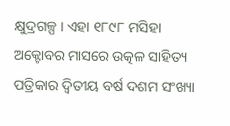କ୍ଷୁଦ୍ରଗଳ୍ପ । ଏହା ୧୮୯୮ ମସିହା ଅକ୍ଟୋବର ମାସରେ ଉତ୍କଳ ସାହିତ୍ୟ ପତ୍ରିକାର ଦ୍ୱିତୀୟ ବର୍ଷ ଦଶମ ସଂଖ୍ୟା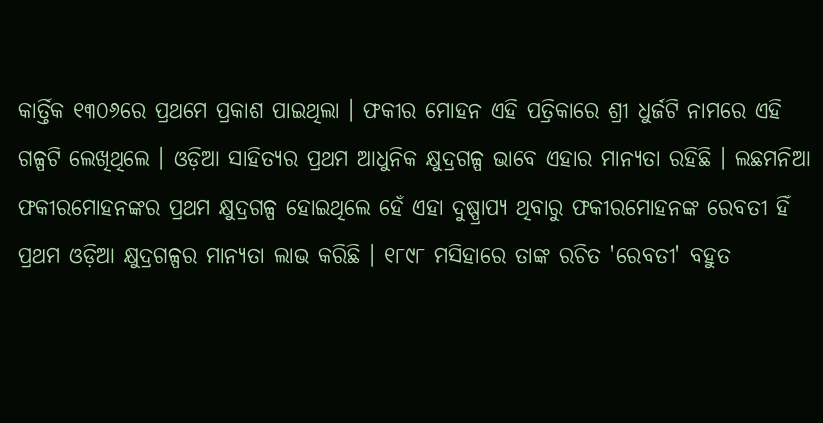କାର୍ତ୍ତିକ ୧୩୦୬ରେ ପ୍ରଥମେ ପ୍ରକାଶ ପାଇଥିଲା । ଫକୀର ମୋହନ ଏହି ପତ୍ରିକାରେ ଶ୍ରୀ ଧୁର୍ଜଟି ନାମରେ ଏହି ଗଳ୍ପଟି ଲେଖିଥିଲେ । ଓଡ଼ିଆ ସାହିତ୍ୟର ପ୍ରଥମ ଆଧୁନିକ କ୍ଷୁଦ୍ରଗଳ୍ପ ଭାବେ ଏହାର ମାନ୍ୟତା ରହିଛି । ଲଛମନିଆ ଫକୀରମୋହନଙ୍କର ପ୍ରଥମ କ୍ଷୁଦ୍ରଗଳ୍ପ ହୋଇଥିଲେ ହେଁ ଏହା ଦୁଷ୍ପ୍ରାପ୍ୟ ଥିବାରୁ ଫକୀରମୋହନଙ୍କ ରେବତୀ ହିଁ ପ୍ରଥମ ଓଡ଼ିଆ କ୍ଷୁଦ୍ରଗଳ୍ପର ମାନ୍ୟତା ଲାଭ କରିଛି । ୧୮୯୮ ମସିହାରେ ତାଙ୍କ ରଚିତ 'ରେବତୀ' ବହୁତ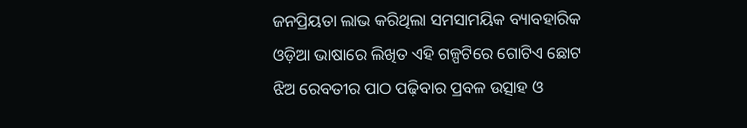ଜନପ୍ରିୟତା ଲାଭ କରିଥିଲା ସମସାମୟିକ ବ୍ୟାବହାରିକ ଓଡ଼ିଆ ଭାଷାରେ ଲିଖିତ ଏହି ଗଳ୍ପଟିରେ ଗୋଟିଏ ଛୋଟ ଝିଅ ରେବତୀର ପାଠ ପଢ଼ିବାର ପ୍ରବଳ ଉତ୍ସାହ ଓ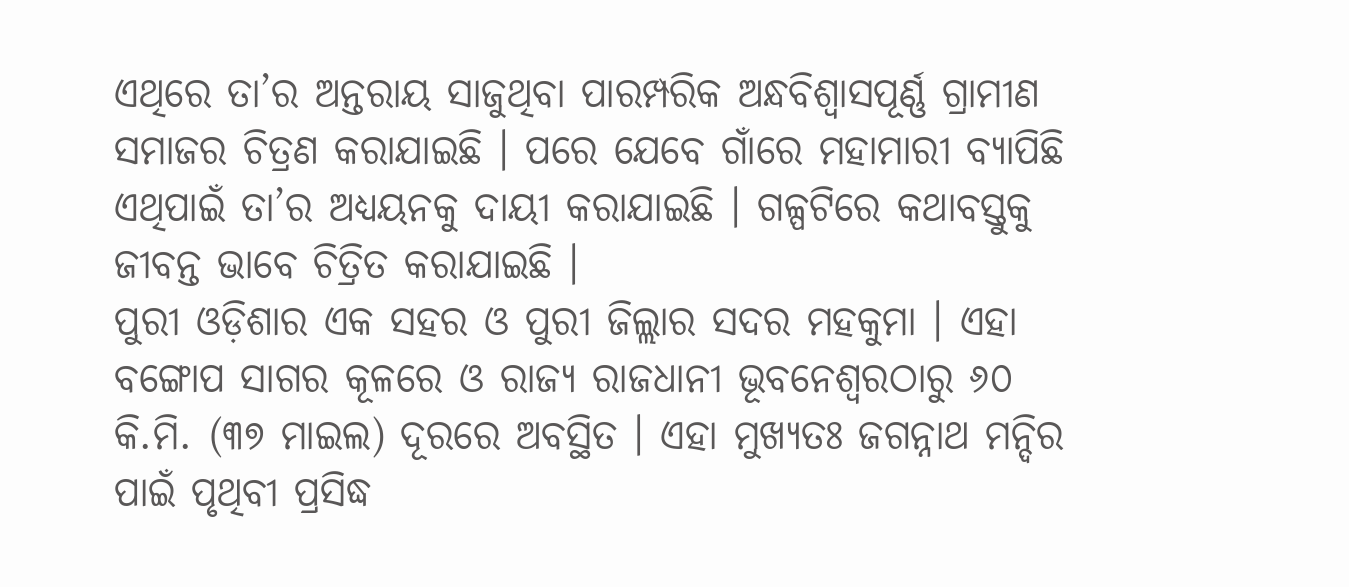ଏଥିରେ ତା’ର ଅନ୍ତରାୟ ସାଜୁଥିବା ପାରମ୍ପରିକ ଅନ୍ଧବିଶ୍ୱାସପୂର୍ଣ୍ଣ ଗ୍ରାମୀଣ ସମାଜର ଚିତ୍ରଣ କରାଯାଇଛି । ପରେ ଯେବେ ଗାଁରେ ମହାମାରୀ ବ୍ୟାପିଛି ଏଥିପାଇଁ ତା’ର ଅଧ୍ୟୟନକୁ ଦାୟୀ କରାଯାଇଛି । ଗଳ୍ପଟିରେ କଥାବସ୍ତୁକୁ ଜୀବନ୍ତ ଭାବେ ଚିତ୍ରିତ କରାଯାଇଛି ।
ପୁରୀ ଓଡ଼ିଶାର ଏକ ସହର ଓ ପୁରୀ ଜିଲ୍ଲାର ସଦର ମହକୁମା । ଏହା ବଙ୍ଗୋପ ସାଗର କୂଳରେ ଓ ରାଜ୍ୟ ରାଜଧାନୀ ଭୂବନେଶ୍ୱରଠାରୁ ୬୦ କି.ମି. (୩୭ ମାଇଲ) ଦୂରରେ ଅବସ୍ଥିତ । ଏହା ମୁଖ୍ୟତଃ ଜଗନ୍ନାଥ ମନ୍ଦିର ପାଇଁ ପୃଥିବୀ ପ୍ରସିଦ୍ଧ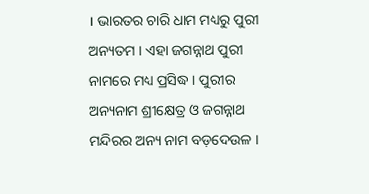। ଭାରତର ଚାରି ଧାମ ମଧ୍ୟରୁ ପୁରୀ ଅନ୍ୟତମ । ଏହା ଜଗନ୍ନାଥ ପୁରୀ ନାମରେ ମଧ୍ୟ ପ୍ରସିଦ୍ଧ । ପୁରୀର ଅନ୍ୟନାମ ଶ୍ରୀକ୍ଷେତ୍ର ଓ ଜଗନ୍ନାଥ ମନ୍ଦିରର ଅନ୍ୟ ନାମ ବଡ଼ଦେଉଳ ।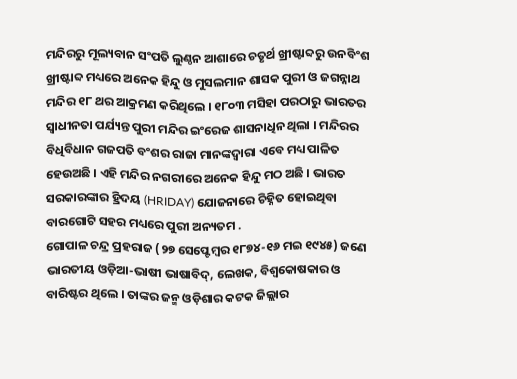ମନ୍ଦିରରୁ ମୂଲ୍ୟବାନ ସଂପତି ଲୁଣ୍ଠନ ଆଶାରେ ଚତୃର୍ଥ ଖ୍ରୀଷ୍ଟାବ୍ଦରୁ ଉନବିଂଶ ଖ୍ରୀଷ୍ଟାବ୍ଦ ମଧ୍ୟରେ ଅନେକ ହିନ୍ଦୁ ଓ ମୁସଲମାନ ଶାସକ ପୁରୀ ଓ ଜଗନ୍ନାଥ ମନ୍ଦିର ୧୮ ଥର ଆକ୍ରମଣ କରିଥିଲେ । ୧୮୦୩ ମସିହା ପରଠାରୁ ଭାରତର ସ୍ୱାଧୀନତା ପର୍ଯ୍ୟନ୍ତ ପୁରୀ ମନ୍ଦିର ଇଂରେଜ ଶାସନାଧିନ ଥିଲା । ମନ୍ଦିରର ବିଧିବିଧାନ ଗଜପତି ବଂଶର ରାଜା ମାନଙ୍କଦ୍ୱାରା ଏବେ ମଧ୍ୟ ପାଳିତ ହେଉଅଛି । ଏହି ମନ୍ଦିର ନଗରୀରେ ଅନେକ ହିନ୍ଦୁ ମଠ ଅଛି । ଭାରତ ସରକାରଙ୍କାର ହ୍ରିଦୟ (HRIDAY) ଯୋଜନାରେ ଚିହ୍ନିତ ହୋଇଥିବା ବାରଗୋଟି ସହର ମଧ୍ୟରେ ପୁରୀ ଅନ୍ୟତମ .
ଗୋପାଳ ଚନ୍ଦ୍ର ପ୍ରହରାଜ (୨୭ ସେପ୍ଟେମ୍ବର ୧୮୭୪-୧୬ ମଇ ୧୯୪୫) ଜଣେ ଭାରତୀୟ ଓଡ଼ିଆ-ଭାଷୀ ଭାଷାବିଦ୍, ଲେଖକ, ବିଶ୍ୱକୋଷକାର ଓ ବାରିଷ୍ଟର ଥିଲେ । ତାଙ୍କର ଜନ୍ମ ଓଡ଼ିଶାର କଟକ ଜିଲ୍ଲାର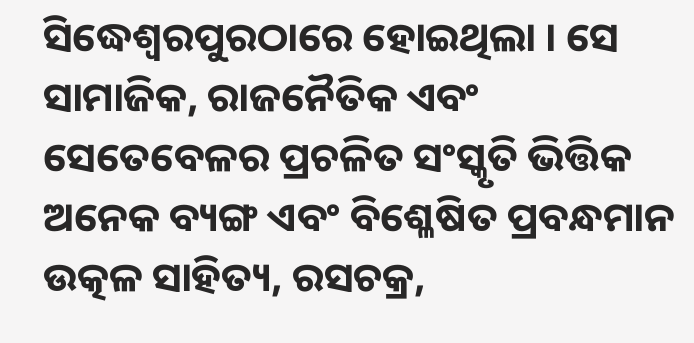ସିଦ୍ଧେଶ୍ୱରପୁରଠାରେ ହୋଇଥିଲା । ସେ ସାମାଜିକ, ରାଜନୈତିକ ଏବଂ ସେତେବେଳର ପ୍ରଚଳିତ ସଂସ୍କୃତି ଭିତ୍ତିକ ଅନେକ ବ୍ୟଙ୍ଗ ଏବଂ ବିଶ୍ଳେଷିତ ପ୍ରବନ୍ଧମାନ ଉତ୍କଳ ସାହିତ୍ୟ, ରସଚକ୍ର,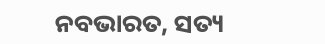ନବଭାରତ, ସତ୍ୟ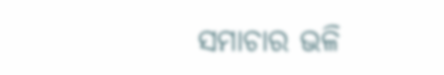ସମାଚାର ଭଳି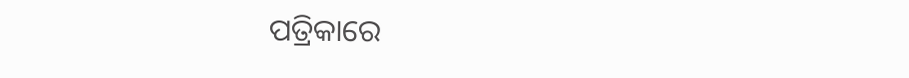ପତ୍ରିକାରେ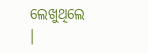ଲେଖୁଥିଲେ ।